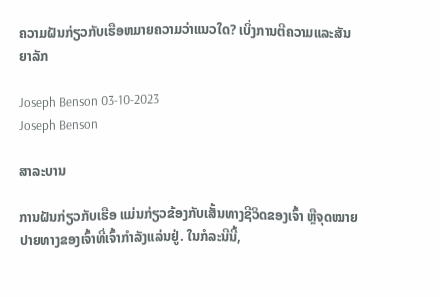ຄວາມຝັນກ່ຽວກັບເຮືອຫມາຍຄວາມວ່າແນວໃດ? ເບິ່ງການຕີຄວາມແລະສັນຍາລັກ

Joseph Benson 03-10-2023
Joseph Benson

ສາລະບານ

ການຝັນກ່ຽວກັບເຮືອ ແມ່ນກ່ຽວຂ້ອງກັບເສັ້ນທາງຊີວິດຂອງເຈົ້າ ຫຼືຈຸດໝາຍປາຍທາງຂອງເຈົ້າທີ່ເຈົ້າກຳລັງແລ່ນຢູ່. ໃນກໍລະນີນີ້,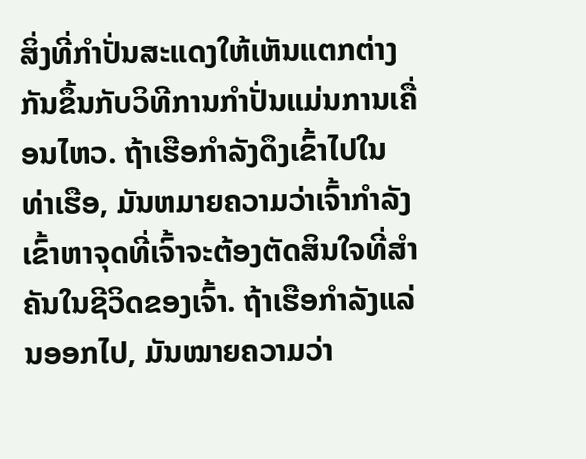ສິ່ງທີ່ກໍາປັ່ນສະແດງໃຫ້ເຫັນແຕກຕ່າງກັນຂຶ້ນກັບວິທີການກໍາປັ່ນແມ່ນການເຄື່ອນໄຫວ. ຖ້າເຮືອກໍາລັງດຶງເຂົ້າໄປໃນທ່າເຮືອ, ມັນຫມາຍຄວາມວ່າເຈົ້າກໍາລັງເຂົ້າຫາຈຸດທີ່ເຈົ້າຈະຕ້ອງຕັດສິນໃຈທີ່ສໍາຄັນໃນຊີວິດຂອງເຈົ້າ. ຖ້າເຮືອກຳລັງແລ່ນອອກໄປ, ມັນໝາຍຄວາມວ່າ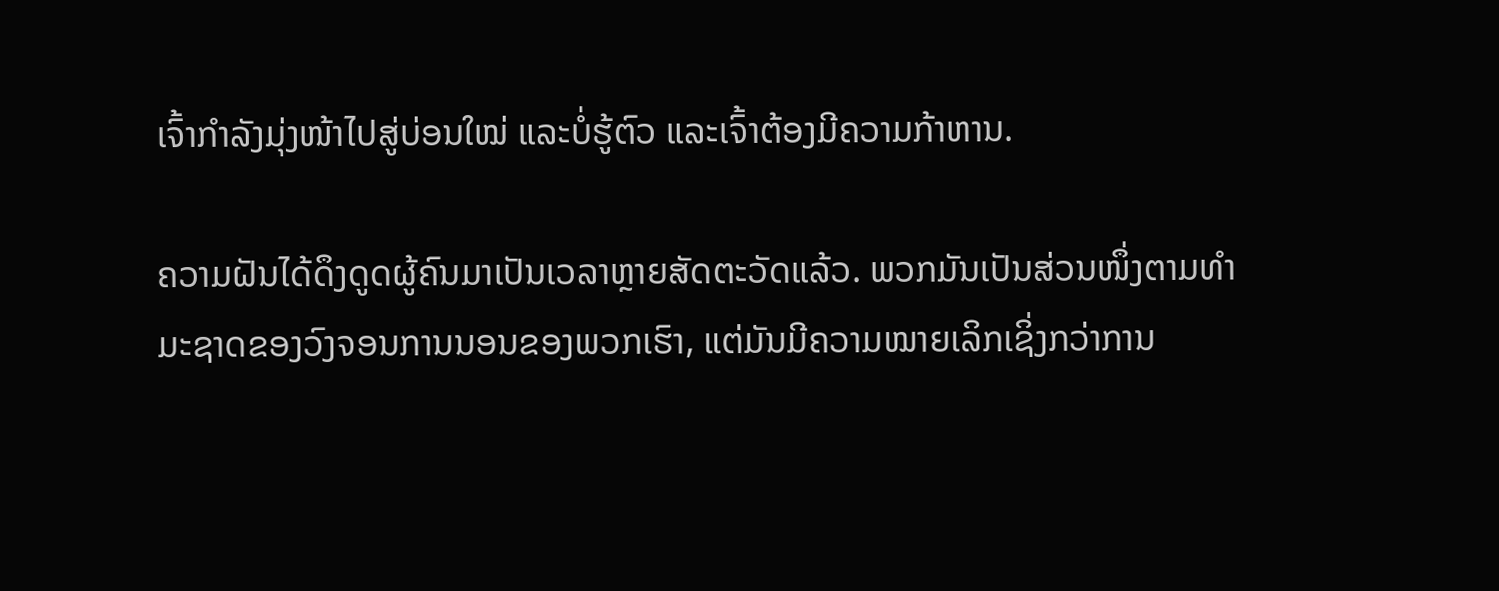ເຈົ້າກຳລັງມຸ່ງໜ້າໄປສູ່ບ່ອນໃໝ່ ແລະບໍ່ຮູ້ຕົວ ແລະເຈົ້າຕ້ອງມີຄວາມກ້າຫານ.

ຄວາມຝັນໄດ້ດຶງດູດຜູ້ຄົນມາເປັນເວລາຫຼາຍສັດຕະວັດແລ້ວ. ພວກມັນເປັນສ່ວນໜຶ່ງຕາມທຳມະຊາດຂອງວົງຈອນການນອນຂອງພວກເຮົາ, ແຕ່ມັນມີຄວາມໝາຍເລິກເຊິ່ງກວ່າການ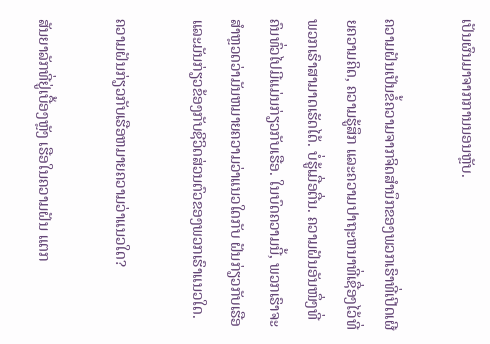ເປັນຜົນມາຈາກການນອນຫຼັບ.

ຄວາມຝັນເປັນຂໍ້ຄວາມຈາກຈິດສຳນຶກຂອງພວກເຮົາທີ່ເປີດເຜີຍຄວາມຄິດ, ຄວາມຮູ້ສຶກ ແລະຄວາມປາຖະຫນາທີ່ເຊື່ອງໄວ້ທີ່ພວກເຮົາສາມາດເຮັດໄດ້. ບໍ່ຮູ້ເມື່ອຕື່ນ. ຄວາມຝັນອັນໜຶ່ງທີ່ຄົນທົ່ວໄປມີແມ່ນກ່ຽວກັບເຮືອ. ໃນບົດຄວາມນີ້, ພວກເຮົາຈະສໍາຫຼວດວ່າມັນຫມາຍຄວາມວ່າແນວໃດກັບ ຝັນກ່ຽວກັບເຮືອ ແລະມັນກ່ຽວຂ້ອງກັບຊີວິດສ່ວນຕົວຂອງພວກເຮົາແນວໃດ.

ຄວາມຝັນກ່ຽວກັບເຮືອຫມາຍຄວາມວ່າແນວໃດ?

ສັນຍາລັກທີ່ຢູ່ເບື້ອງຫຼັງ ເຮືອໃນຄວາມຝັນ ແຕກ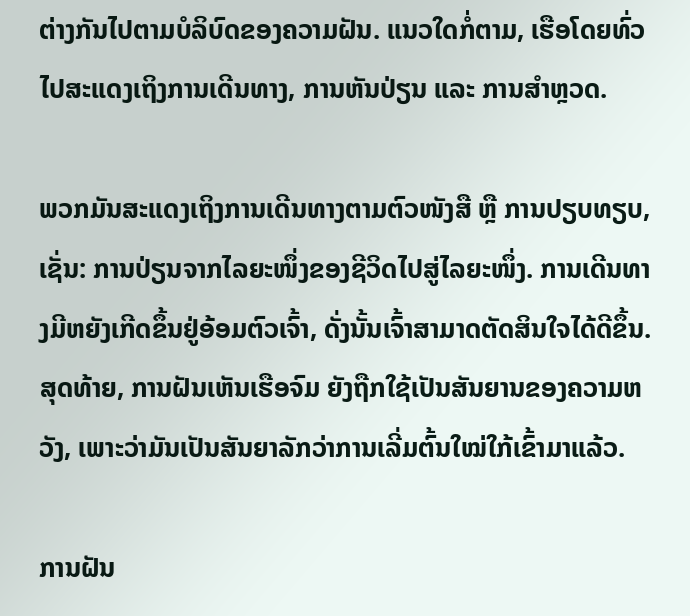ຕ່າງກັນໄປຕາມບໍລິບົດຂອງຄວາມຝັນ. ແນວໃດກໍ່ຕາມ, ເຮືອໂດຍທົ່ວໄປສະແດງເຖິງການເດີນທາງ, ການຫັນປ່ຽນ ແລະ ການສຳຫຼວດ.

ພວກມັນສະແດງເຖິງການເດີນທາງຕາມຕົວໜັງສື ຫຼື ການປຽບທຽບ, ເຊັ່ນ: ການປ່ຽນຈາກໄລຍະໜຶ່ງຂອງຊີວິດໄປສູ່ໄລຍະໜຶ່ງ. ການເດີນທາງມີຫຍັງເກີດຂຶ້ນຢູ່ອ້ອມຕົວເຈົ້າ, ດັ່ງນັ້ນເຈົ້າສາມາດຕັດສິນໃຈໄດ້ດີຂຶ້ນ. ສຸດທ້າຍ, ການຝັນເຫັນເຮືອຈົມ ຍັງຖືກໃຊ້ເປັນສັນຍານຂອງຄວາມຫວັງ, ເພາະວ່າມັນເປັນສັນຍາລັກວ່າການເລີ່ມຕົ້ນໃໝ່ໃກ້ເຂົ້າມາແລ້ວ.

ການຝັນ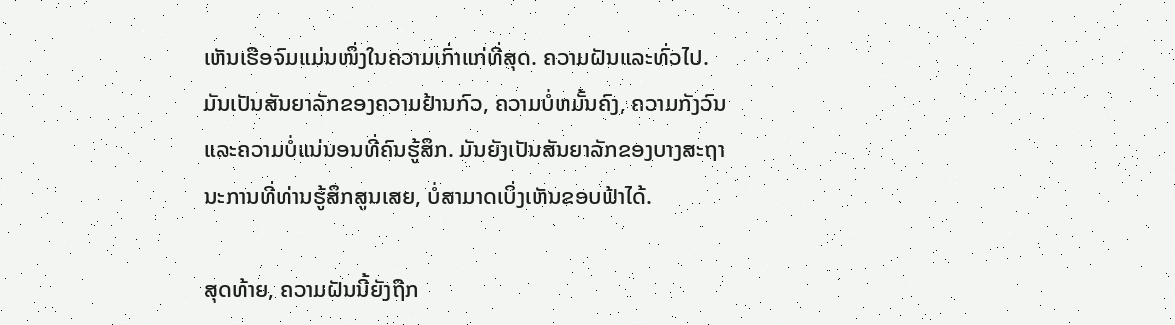ເຫັນເຮືອຈົມແມ່ນໜຶ່ງໃນຄວາມເກົ່າແກ່ທີ່ສຸດ. ຄວາມຝັນແລະທົ່ວໄປ. ມັນເປັນສັນຍາລັກຂອງຄວາມຢ້ານກົວ, ຄວາມບໍ່ຫມັ້ນຄົງ, ຄວາມກັງວົນແລະຄວາມບໍ່ແນ່ນອນທີ່ຄົນຮູ້ສຶກ. ມັນຍັງເປັນສັນຍາລັກຂອງບາງສະຖານະການທີ່ທ່ານຮູ້ສຶກສູນເສຍ, ບໍ່ສາມາດເບິ່ງເຫັນຂອບຟ້າໄດ້.

ສຸດທ້າຍ, ຄວາມຝັນນີ້ຍັງຖືກ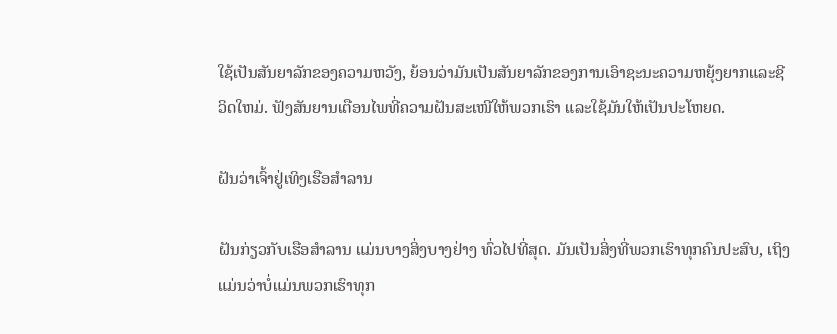ໃຊ້ເປັນສັນຍາລັກຂອງຄວາມຫວັງ, ຍ້ອນວ່າມັນເປັນສັນຍາລັກຂອງການເອົາຊະນະຄວາມຫຍຸ້ງຍາກແລະຊີວິດໃຫມ່. ຟັງສັນຍານເຕືອນໄພທີ່ຄວາມຝັນສະເໜີໃຫ້ພວກເຮົາ ແລະໃຊ້ມັນໃຫ້ເປັນປະໂຫຍດ.

ຝັນວ່າເຈົ້າຢູ່ເທິງເຮືອສຳລານ

ຝັນກ່ຽວກັບເຮືອສຳລານ ແມ່ນບາງສິ່ງບາງຢ່າງ ທົ່ວໄປທີ່ສຸດ. ມັນເປັນສິ່ງທີ່ພວກເຮົາທຸກຄົນປະສົບ, ເຖິງແມ່ນວ່າບໍ່ແມ່ນພວກເຮົາທຸກ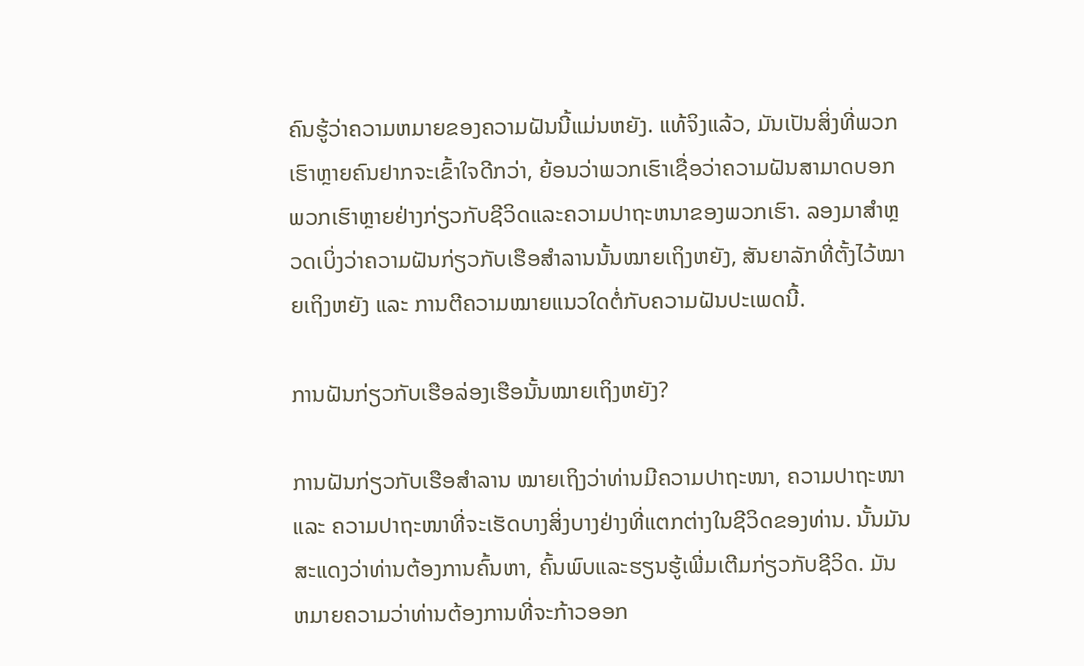ຄົນຮູ້ວ່າຄວາມຫມາຍຂອງຄວາມຝັນນີ້ແມ່ນຫຍັງ. ແທ້ຈິງແລ້ວ, ມັນເປັນສິ່ງທີ່ພວກເຮົາຫຼາຍຄົນຢາກຈະເຂົ້າໃຈດີກວ່າ, ຍ້ອນວ່າພວກເຮົາເຊື່ອວ່າຄວາມຝັນສາມາດບອກພວກເຮົາຫຼາຍຢ່າງກ່ຽວກັບຊີວິດແລະຄວາມປາຖະຫນາຂອງພວກເຮົາ. ລອງມາສຳຫຼວດເບິ່ງວ່າຄວາມຝັນກ່ຽວກັບເຮືອສຳລານນັ້ນໝາຍເຖິງຫຍັງ, ສັນຍາລັກທີ່ຕັ້ງໄວ້ໝາຍເຖິງຫຍັງ ແລະ ການຕີຄວາມໝາຍແນວໃດຕໍ່ກັບຄວາມຝັນປະເພດນີ້.

ການຝັນກ່ຽວກັບເຮືອລ່ອງເຮືອນັ້ນໝາຍເຖິງຫຍັງ?

ການຝັນກ່ຽວກັບເຮືອສຳລານ ໝາຍເຖິງວ່າທ່ານມີຄວາມປາຖະໜາ, ຄວາມປາຖະໜາ ແລະ ຄວາມປາຖະໜາທີ່ຈະເຮັດບາງສິ່ງບາງຢ່າງທີ່ແຕກຕ່າງໃນຊີວິດຂອງທ່ານ. ນັ້ນມັນສະແດງວ່າທ່ານຕ້ອງການຄົ້ນຫາ, ຄົ້ນພົບແລະຮຽນຮູ້ເພີ່ມເຕີມກ່ຽວກັບຊີວິດ. ມັນຫມາຍຄວາມວ່າທ່ານຕ້ອງການທີ່ຈະກ້າວອອກ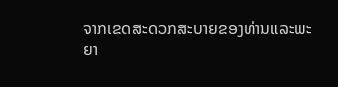ຈາກເຂດສະດວກສະບາຍຂອງທ່ານແລະພະຍາ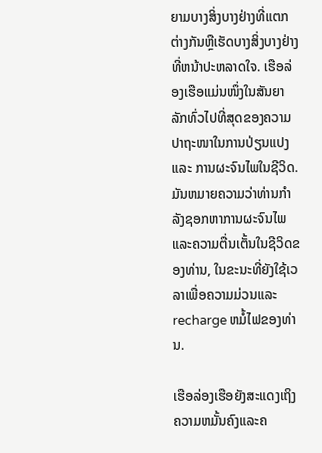ຍາມບາງສິ່ງບາງຢ່າງທີ່ແຕກຕ່າງກັນຫຼືເຮັດບາງສິ່ງບາງຢ່າງທີ່ຫນ້າປະຫລາດໃຈ. ເຮືອລ່ອງເຮືອແມ່ນໜຶ່ງໃນສັນຍາລັກທົ່ວໄປທີ່ສຸດຂອງຄວາມປາຖະໜາໃນການປ່ຽນແປງ ແລະ ການຜະຈົນໄພໃນຊີວິດ. ມັນຫມາຍຄວາມວ່າທ່ານກໍາລັງຊອກຫາການຜະຈົນໄພແລະຄວາມຕື່ນເຕັ້ນໃນຊີວິດຂອງທ່ານ, ໃນຂະນະທີ່ຍັງໃຊ້ເວລາເພື່ອຄວາມມ່ວນແລະ recharge ຫມໍ້ໄຟຂອງທ່ານ.

ເຮືອລ່ອງເຮືອຍັງສະແດງເຖິງຄວາມຫມັ້ນຄົງແລະຄ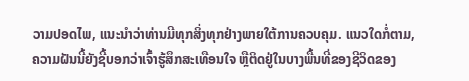ວາມປອດໄພ, ແນະນໍາວ່າທ່ານມີທຸກສິ່ງທຸກຢ່າງພາຍໃຕ້ການຄວບຄຸມ. ແນວໃດກໍ່ຕາມ, ຄວາມຝັນນີ້ຍັງຊີ້ບອກວ່າເຈົ້າຮູ້ສຶກສະເທືອນໃຈ ຫຼືຕິດຢູ່ໃນບາງພື້ນທີ່ຂອງຊີວິດຂອງ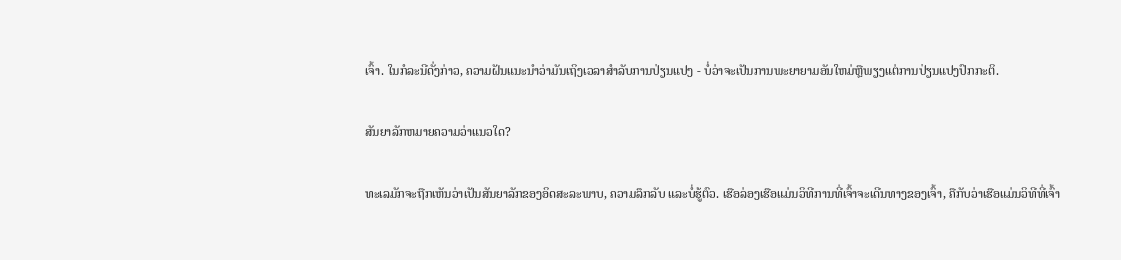ເຈົ້າ. ໃນກໍລະນີດັ່ງກ່າວ, ຄວາມຝັນແນະນໍາວ່າມັນເຖິງເວລາສໍາລັບການປ່ຽນແປງ - ບໍ່ວ່າຈະເປັນການພະຍາຍາມອັນໃຫມ່ຫຼືພຽງແຕ່ການປ່ຽນແປງປົກກະຕິ.

ສັນຍາລັກຫມາຍຄວາມວ່າແນວໃດ?

ທະເລມັກຈະຖືກເຫັນວ່າເປັນສັນຍາລັກຂອງອິດສະລະພາບ, ຄວາມລຶກລັບ ແລະບໍ່ຮູ້ຕົວ. ເຮືອລ່ອງເຮືອແມ່ນວິທີການທີ່ເຈົ້າຈະເດີນທາງຂອງເຈົ້າ, ຄືກັບວ່າເຮືອແມ່ນວິທີທີ່ເຈົ້າ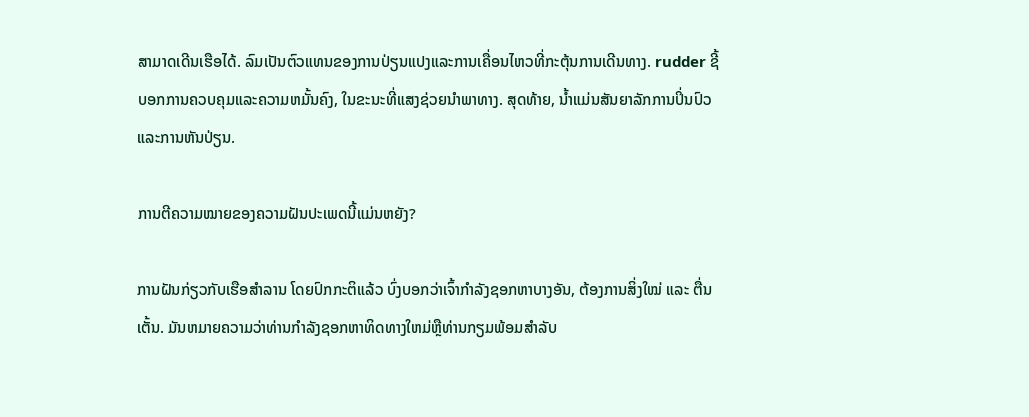ສາມາດເດີນເຮືອໄດ້. ລົມເປັນຕົວແທນຂອງການປ່ຽນແປງແລະການເຄື່ອນໄຫວທີ່ກະຕຸ້ນການເດີນທາງ. rudder ຊີ້ບອກການຄວບຄຸມແລະຄວາມຫມັ້ນຄົງ, ໃນຂະນະທີ່ແສງຊ່ວຍນໍາພາທາງ. ສຸດທ້າຍ, ນ້ຳແມ່ນສັນຍາລັກການປິ່ນປົວແລະການຫັນປ່ຽນ.

ການຕີຄວາມໝາຍຂອງຄວາມຝັນປະເພດນີ້ແມ່ນຫຍັງ?

ການຝັນກ່ຽວກັບເຮືອສຳລານ ໂດຍປົກກະຕິແລ້ວ ບົ່ງບອກວ່າເຈົ້າກຳລັງຊອກຫາບາງອັນ, ຕ້ອງການສິ່ງໃໝ່ ແລະ ຕື່ນເຕັ້ນ. ມັນຫມາຍຄວາມວ່າທ່ານກໍາລັງຊອກຫາທິດທາງໃຫມ່ຫຼືທ່ານກຽມພ້ອມສໍາລັບ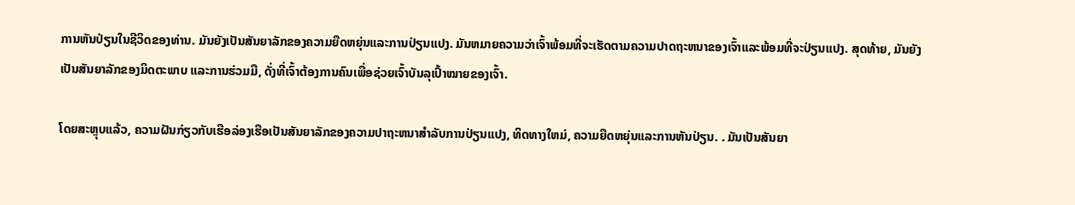ການຫັນປ່ຽນໃນຊີວິດຂອງທ່ານ. ມັນຍັງເປັນສັນຍາລັກຂອງຄວາມຍືດຫຍຸ່ນແລະການປ່ຽນແປງ. ມັນຫມາຍຄວາມວ່າເຈົ້າພ້ອມທີ່ຈະເຮັດຕາມຄວາມປາດຖະຫນາຂອງເຈົ້າແລະພ້ອມທີ່ຈະປ່ຽນແປງ. ສຸດທ້າຍ, ມັນຍັງເປັນສັນຍາລັກຂອງມິດຕະພາບ ແລະການຮ່ວມມື, ດັ່ງທີ່ເຈົ້າຕ້ອງການຄົນເພື່ອຊ່ວຍເຈົ້າບັນລຸເປົ້າໝາຍຂອງເຈົ້າ.

ໂດຍສະຫຼຸບແລ້ວ, ຄວາມຝັນກ່ຽວກັບເຮືອລ່ອງເຮືອເປັນສັນຍາລັກຂອງຄວາມປາຖະຫນາສໍາລັບການປ່ຽນແປງ, ທິດທາງໃຫມ່, ຄວາມຍືດຫຍຸ່ນແລະການຫັນປ່ຽນ. . ມັນເປັນສັນຍາ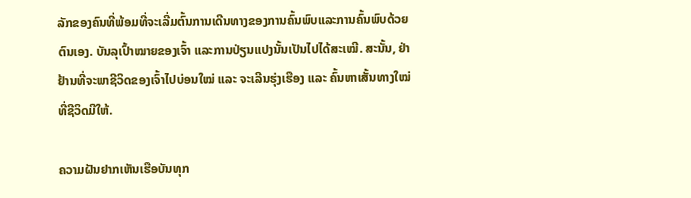ລັກຂອງຄົນທີ່ພ້ອມທີ່ຈະເລີ່ມຕົ້ນການເດີນທາງຂອງການຄົ້ນພົບແລະການຄົ້ນພົບດ້ວຍຕົນເອງ. ບັນລຸເປົ້າໝາຍຂອງເຈົ້າ ແລະການປ່ຽນແປງນັ້ນເປັນໄປໄດ້ສະເໝີ. ສະນັ້ນ, ຢ່າຢ້ານທີ່ຈະພາຊີວິດຂອງເຈົ້າໄປບ່ອນໃໝ່ ແລະ ຈະເລີນຮຸ່ງເຮືອງ ແລະ ຄົ້ນຫາເສັ້ນທາງໃໝ່ທີ່ຊີວິດມີໃຫ້.

ຄວາມຝັນຢາກເຫັນເຮືອບັນທຸກ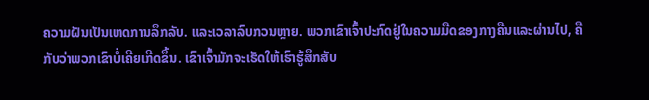ຄວາມຝັນເປັນເຫດການລຶກລັບ. ແລະເວລາລົບກວນຫຼາຍ. ພວກເຂົາເຈົ້າປະກົດຢູ່ໃນຄວາມມືດຂອງກາງຄືນແລະຜ່ານໄປ, ຄືກັບວ່າພວກເຂົາບໍ່ເຄີຍເກີດຂຶ້ນ. ເຂົາເຈົ້າມັກຈະເຮັດໃຫ້ເຮົາຮູ້ສຶກສັບ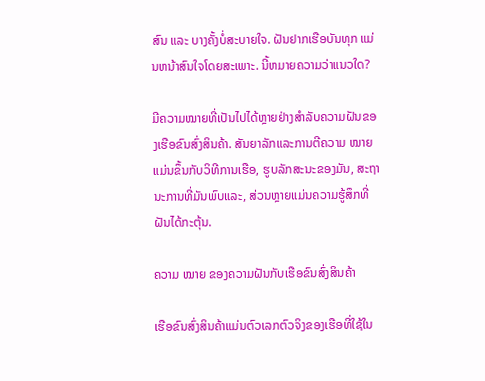ສົນ ແລະ ບາງຄັ້ງບໍ່ສະບາຍໃຈ. ຝັນຢາກເຮືອບັນທຸກ ແມ່ນຫນ້າສົນໃຈໂດຍສະເພາະ. ນີ້ຫມາຍຄວາມວ່າແນວໃດ?

ມີຄວາມໝາຍທີ່ເປັນໄປໄດ້ຫຼາຍຢ່າງສໍາລັບຄວາມຝັນຂອງເຮືອຂົນສົ່ງສິນຄ້າ. ສັນຍາລັກແລະການຕີຄວາມ ໝາຍ ແມ່ນຂຶ້ນກັບວິທີການເຮືອ, ຮູບລັກສະນະຂອງມັນ, ສະຖານະການທີ່ມັນພົບແລະ, ສ່ວນຫຼາຍແມ່ນຄວາມຮູ້ສຶກທີ່ຝັນໄດ້ກະຕຸ້ນ.

ຄວາມ ໝາຍ ຂອງຄວາມຝັນກັບເຮືອຂົນສົ່ງສິນຄ້າ

ເຮືອຂົນສົ່ງສິນຄ້າແມ່ນຕົວເລກຕົວຈິງຂອງເຮືອທີ່ໃຊ້ໃນ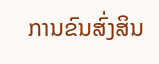ການຂົນສົ່ງສິນ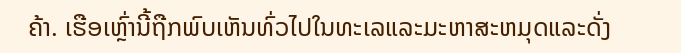ຄ້າ. ເຮືອເຫຼົ່ານີ້ຖືກພົບເຫັນທົ່ວໄປໃນທະເລແລະມະຫາສະຫມຸດແລະດັ່ງ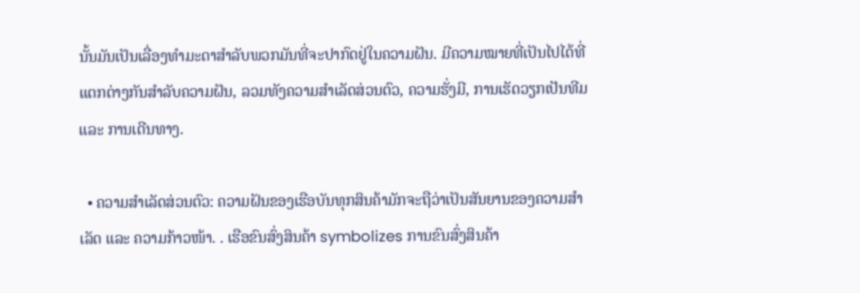ນັ້ນມັນເປັນເລື່ອງທໍາມະດາສໍາລັບພວກມັນທີ່ຈະປາກົດຢູ່ໃນຄວາມຝັນ. ມີຄວາມໝາຍທີ່ເປັນໄປໄດ້ທີ່ແຕກຕ່າງກັນສຳລັບຄວາມຝັນ, ລວມທັງຄວາມສຳເລັດສ່ວນຕົວ, ຄວາມຮັ່ງມີ, ການເຮັດວຽກເປັນທີມ ແລະ ການເດີນທາງ.

  • ຄວາມສຳເລັດສ່ວນຕົວ: ຄວາມຝັນຂອງເຮືອບັນທຸກສິນຄ້າມັກຈະຖືວ່າເປັນສັນຍານຂອງຄວາມສຳເລັດ ແລະ ຄວາມກ້າວໜ້າ. . ເຮືອຂົນສົ່ງສິນຄ້າ symbolizes ການຂົນສົ່ງສິນຄ້າ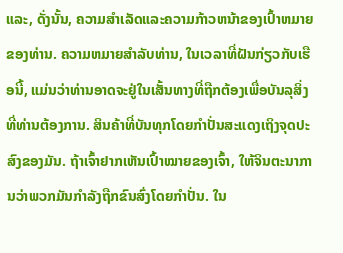ແລະ, ດັ່ງນັ້ນ, ຄວາມສໍາເລັດແລະຄວາມກ້າວຫນ້າຂອງເປົ້າຫມາຍຂອງທ່ານ. ຄວາມຫມາຍສໍາລັບທ່ານ, ໃນເວລາທີ່ຝັນກ່ຽວກັບເຮືອນີ້, ແມ່ນວ່າທ່ານອາດຈະຢູ່ໃນເສັ້ນທາງທີ່ຖືກຕ້ອງເພື່ອບັນລຸສິ່ງທີ່ທ່ານຕ້ອງການ. ສິນຄ້າທີ່ບັນທຸກໂດຍກຳປັ່ນສະແດງເຖິງຈຸດປະສົງຂອງມັນ. ຖ້າເຈົ້າຢາກເຫັນເປົ້າໝາຍຂອງເຈົ້າ, ໃຫ້ຈິນຕະນາການວ່າພວກມັນກຳລັງຖືກຂົນສົ່ງໂດຍກຳປັ່ນ. ໃນ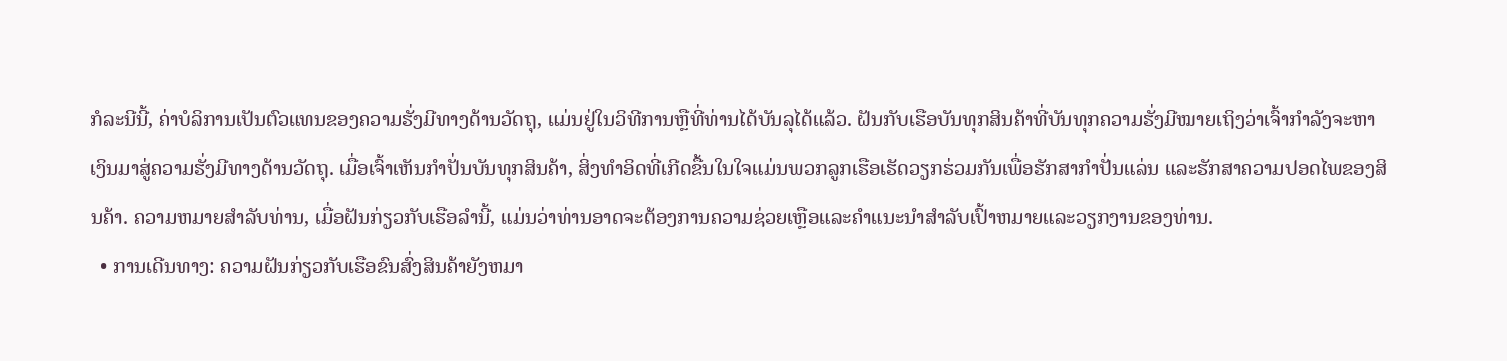ກໍລະນີນີ້, ຄ່າບໍລິການເປັນຕົວແທນຂອງຄວາມຮັ່ງມີທາງດ້ານວັດຖຸ, ແມ່ນຢູ່ໃນວິທີການຫຼືທີ່ທ່ານໄດ້ບັນລຸໄດ້ແລ້ວ. ຝັນກັບເຮືອບັນທຸກສິນຄ້າທີ່ບັນທຸກຄວາມຮັ່ງມີໝາຍເຖິງວ່າເຈົ້າກຳລັງຈະຫາເງິນມາສູ່ຄວາມຮັ່ງມີທາງດ້ານວັດຖຸ. ເມື່ອເຈົ້າເຫັນກຳປັ່ນບັນທຸກສິນຄ້າ, ສິ່ງທຳອິດທີ່ເກີດຂື້ນໃນໃຈແມ່ນພວກລູກເຮືອເຮັດວຽກຮ່ວມກັນເພື່ອຮັກສາກຳປັ່ນແລ່ນ ແລະຮັກສາຄວາມປອດໄພຂອງສິນຄ້າ. ຄວາມຫມາຍສໍາລັບທ່ານ, ເມື່ອຝັນກ່ຽວກັບເຮືອລໍານີ້, ແມ່ນວ່າທ່ານອາດຈະຕ້ອງການຄວາມຊ່ວຍເຫຼືອແລະຄໍາແນະນໍາສໍາລັບເປົ້າຫມາຍແລະວຽກງານຂອງທ່ານ.
  • ການເດີນທາງ: ຄວາມຝັນກ່ຽວກັບເຮືອຂົນສົ່ງສິນຄ້າຍັງຫມາ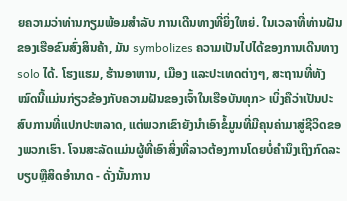ຍຄວາມວ່າທ່ານກຽມພ້ອມສໍາລັບ ການເດີນທາງທີ່ຍິ່ງໃຫຍ່. ໃນເວລາທີ່ທ່ານຝັນຂອງເຮືອຂົນສົ່ງສິນຄ້າ, ມັນ symbolizes ຄວາມເປັນໄປໄດ້ຂອງການເດີນທາງ solo ໄດ້. ໂຮງແຮມ, ຮ້ານອາຫານ, ເມືອງ ແລະປະເທດຕ່າງໆ, ສະຖານທີ່ທັງໝົດນີ້ແມ່ນກ່ຽວຂ້ອງກັບຄວາມຝັນຂອງເຈົ້າໃນເຮືອບັນທຸກ> ເບິ່ງຄືວ່າເປັນປະສົບການທີ່ແປກປະຫລາດ, ແຕ່ພວກເຂົາຍັງນໍາເອົາຂໍ້ມູນທີ່ມີຄຸນຄ່າມາສູ່ຊີວິດຂອງພວກເຮົາ. ໂຈນສະລັດແມ່ນຜູ້ທີ່ເອົາສິ່ງທີ່ລາວຕ້ອງການໂດຍບໍ່ຄໍານຶງເຖິງກົດລະບຽບຫຼືສິດອໍານາດ - ດັ່ງນັ້ນການ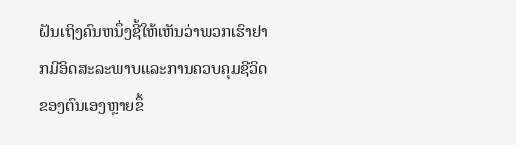ຝັນເຖິງຄົນຫນຶ່ງຊີ້ໃຫ້ເຫັນວ່າພວກເຮົາຢາກມີອິດສະລະພາບແລະການຄວບຄຸມຊີວິດຂອງຕົນເອງຫຼາຍຂຶ້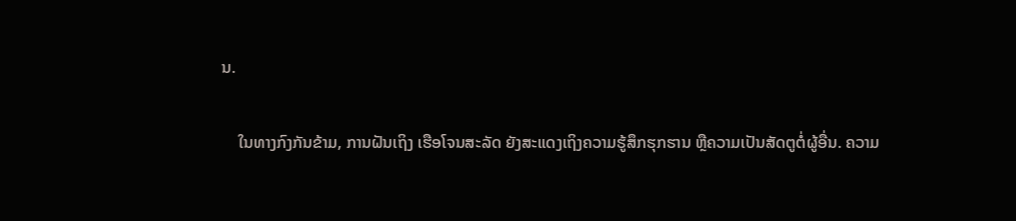ນ.

    ໃນທາງກົງກັນຂ້າມ, ການຝັນເຖິງ ເຮືອໂຈນສະລັດ ຍັງສະແດງເຖິງຄວາມຮູ້ສຶກຮຸກຮານ ຫຼືຄວາມເປັນສັດຕູຕໍ່ຜູ້ອື່ນ. ຄວາມ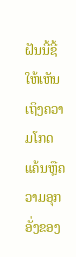ຝັນນີ້ຊີ້ໃຫ້ເຫັນເຖິງຄວາມໂກດແຄ້ນຫຼືຄວາມອຸກອັ່ງຂອງ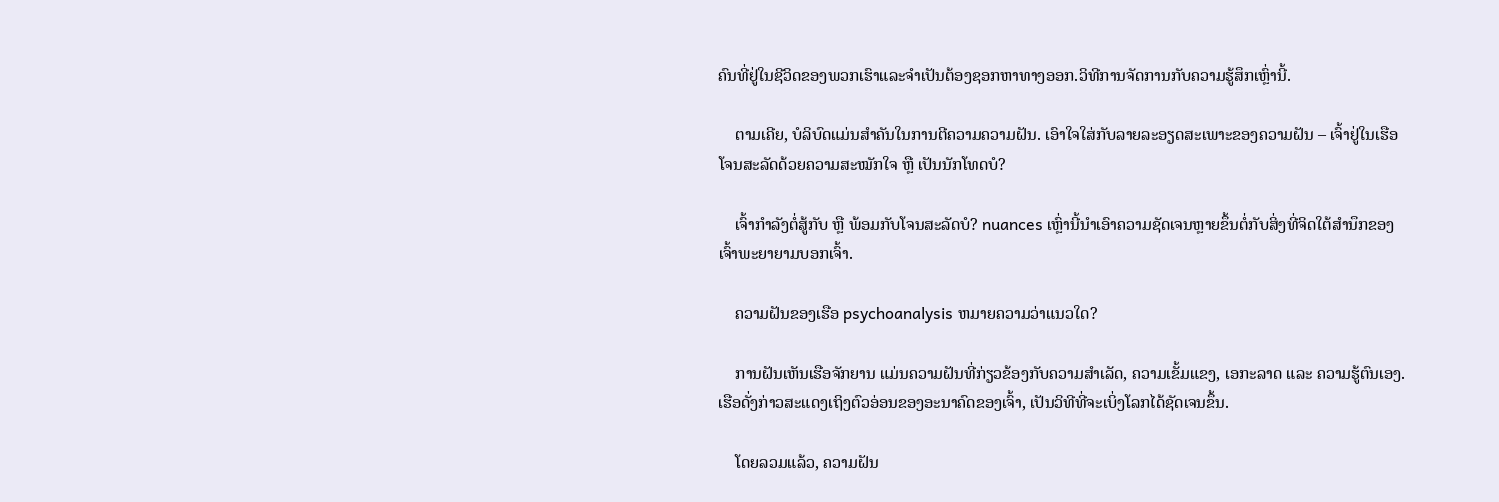ຄົນທີ່ຢູ່ໃນຊີວິດຂອງພວກເຮົາແລະຈໍາເປັນຕ້ອງຊອກຫາທາງອອກ.ວິທີການຈັດການກັບຄວາມຮູ້ສຶກເຫຼົ່ານີ້.

    ຕາມເຄີຍ, ບໍລິບົດແມ່ນສໍາຄັນໃນການຕີຄວາມຄວາມຝັນ. ເອົາໃຈໃສ່ກັບລາຍລະອຽດສະເພາະຂອງຄວາມຝັນ – ເຈົ້າຢູ່ໃນເຮືອໂຈນສະລັດດ້ວຍຄວາມສະໝັກໃຈ ຫຼື ເປັນນັກໂທດບໍ?

    ເຈົ້າກຳລັງຕໍ່ສູ້ກັບ ຫຼື ພ້ອມກັບໂຈນສະລັດບໍ? nuances ເຫຼົ່ານີ້ນໍາເອົາຄວາມຊັດເຈນຫຼາຍຂຶ້ນຕໍ່ກັບສິ່ງທີ່ຈິດໃຕ້ສໍານຶກຂອງເຈົ້າພະຍາຍາມບອກເຈົ້າ.

    ຄວາມຝັນຂອງເຮືອ psychoanalysis ຫມາຍຄວາມວ່າແນວໃດ?

    ການຝັນເຫັນເຮືອຈັກຍານ ແມ່ນຄວາມຝັນທີ່ກ່ຽວຂ້ອງກັບຄວາມສຳເລັດ, ຄວາມເຂັ້ມແຂງ, ເອກະລາດ ແລະ ຄວາມຮູ້ຕົນເອງ. ເຮືອດັ່ງກ່າວສະແດງເຖິງຕົວອ່ອນຂອງອະນາຄົດຂອງເຈົ້າ, ເປັນວິທີທີ່ຈະເບິ່ງໂລກໄດ້ຊັດເຈນຂຶ້ນ.

    ໂດຍລວມແລ້ວ, ຄວາມຝັນ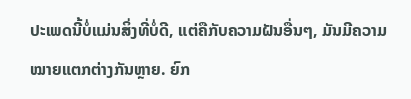ປະເພດນີ້ບໍ່ແມ່ນສິ່ງທີ່ບໍ່ດີ, ແຕ່ຄືກັບຄວາມຝັນອື່ນໆ, ມັນມີຄວາມໝາຍແຕກຕ່າງກັນຫຼາຍ. ຍົກ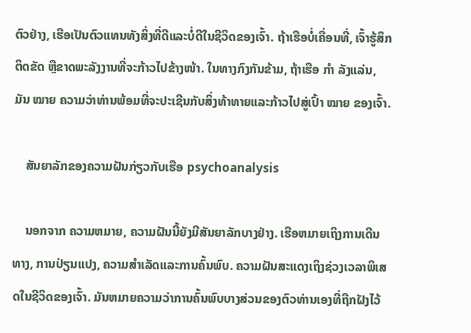ຕົວຢ່າງ, ເຮືອເປັນຕົວແທນທັງສິ່ງທີ່ດີແລະບໍ່ດີໃນຊີວິດຂອງເຈົ້າ. ຖ້າເຮືອບໍ່ເຄື່ອນທີ່, ເຈົ້າຮູ້ສຶກຕິດຂັດ ຫຼືຂາດພະລັງງານທີ່ຈະກ້າວໄປຂ້າງໜ້າ. ໃນທາງກົງກັນຂ້າມ, ຖ້າເຮືອ ກຳ ລັງແລ່ນ, ມັນ ໝາຍ ຄວາມວ່າທ່ານພ້ອມທີ່ຈະປະເຊີນກັບສິ່ງທ້າທາຍແລະກ້າວໄປສູ່ເປົ້າ ໝາຍ ຂອງເຈົ້າ.

    ສັນຍາລັກຂອງຄວາມຝັນກ່ຽວກັບເຮືອ psychoanalysis

    ນອກຈາກ ຄວາມຫມາຍ, ຄວາມຝັນນີ້ຍັງມີສັນຍາລັກບາງຢ່າງ. ເຮືອຫມາຍເຖິງການເດີນທາງ, ການປ່ຽນແປງ, ຄວາມສໍາເລັດແລະການຄົ້ນພົບ. ຄວາມຝັນສະແດງເຖິງຊ່ວງເວລາພິເສດໃນຊີວິດຂອງເຈົ້າ. ມັນຫມາຍຄວາມວ່າການຄົ້ນພົບບາງສ່ວນຂອງຕົວທ່ານເອງທີ່ຖືກຝັງໄວ້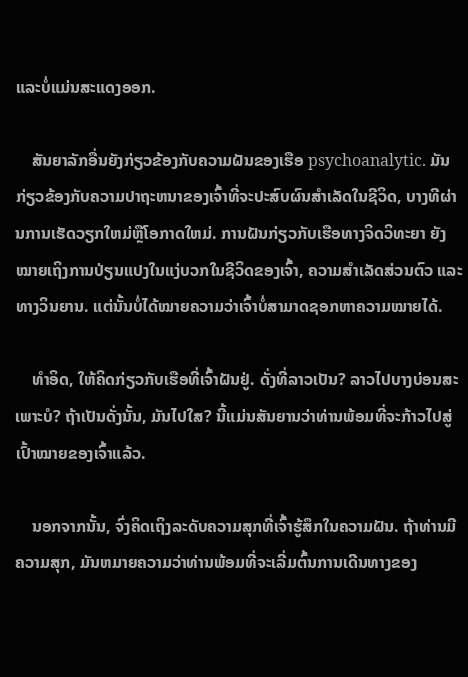ແລະບໍ່ແມ່ນສະແດງອອກ.

    ສັນຍາລັກອື່ນຍັງກ່ຽວຂ້ອງກັບຄວາມຝັນຂອງເຮືອ psychoanalytic. ມັນກ່ຽວຂ້ອງກັບຄວາມປາຖະຫນາຂອງເຈົ້າທີ່ຈະປະສົບຜົນສໍາເລັດໃນຊີວິດ, ບາງທີຜ່ານການເຮັດວຽກໃຫມ່ຫຼືໂອກາດໃຫມ່. ການຝັນກ່ຽວກັບເຮືອທາງຈິດວິທະຍາ ຍັງໝາຍເຖິງການປ່ຽນແປງໃນແງ່ບວກໃນຊີວິດຂອງເຈົ້າ, ຄວາມສຳເລັດສ່ວນຕົວ ແລະທາງວິນຍານ. ແຕ່ນັ້ນບໍ່ໄດ້ໝາຍຄວາມວ່າເຈົ້າບໍ່ສາມາດຊອກຫາຄວາມໝາຍໄດ້.

    ທຳອິດ, ໃຫ້ຄິດກ່ຽວກັບເຮືອທີ່ເຈົ້າຝັນຢູ່. ດັ່ງທີ່ລາວເປັນ? ລາວໄປບາງບ່ອນສະເພາະບໍ? ຖ້າເປັນດັ່ງນັ້ນ, ມັນໄປໃສ? ນີ້ແມ່ນສັນຍານວ່າທ່ານພ້ອມທີ່ຈະກ້າວໄປສູ່ເປົ້າໝາຍຂອງເຈົ້າແລ້ວ.

    ນອກຈາກນັ້ນ, ຈົ່ງຄິດເຖິງລະດັບຄວາມສຸກທີ່ເຈົ້າຮູ້ສຶກໃນຄວາມຝັນ. ຖ້າທ່ານມີຄວາມສຸກ, ມັນຫມາຍຄວາມວ່າທ່ານພ້ອມທີ່ຈະເລີ່ມຕົ້ນການເດີນທາງຂອງ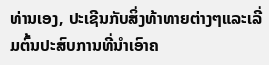ທ່ານເອງ, ປະເຊີນກັບສິ່ງທ້າທາຍຕ່າງໆແລະເລີ່ມຕົ້ນປະສົບການທີ່ນໍາເອົາຄ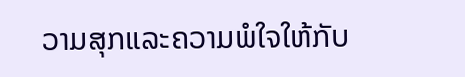ວາມສຸກແລະຄວາມພໍໃຈໃຫ້ກັບ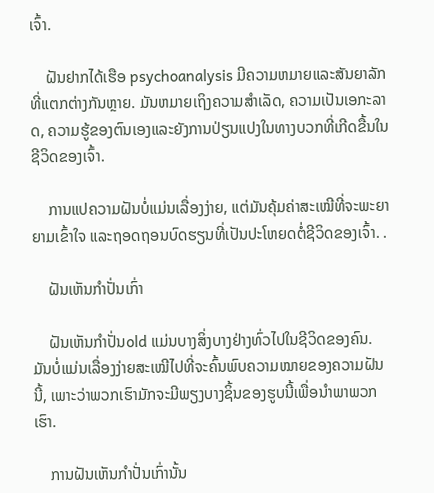ເຈົ້າ.

    ຝັນຢາກໄດ້ເຮືອ psychoanalysis ມີຄວາມຫມາຍແລະສັນຍາລັກທີ່ແຕກຕ່າງກັນຫຼາຍ. ມັນຫມາຍເຖິງຄວາມສໍາເລັດ, ຄວາມເປັນເອກະລາດ, ຄວາມຮູ້ຂອງຕົນເອງແລະຍັງການປ່ຽນແປງໃນທາງບວກທີ່ເກີດຂື້ນໃນຊີວິດຂອງເຈົ້າ.

    ການແປຄວາມຝັນບໍ່ແມ່ນເລື່ອງງ່າຍ, ແຕ່ມັນຄຸ້ມຄ່າສະເໝີທີ່ຈະພະຍາຍາມເຂົ້າໃຈ ແລະຖອດຖອນບົດຮຽນທີ່ເປັນປະໂຫຍດຕໍ່ຊີວິດຂອງເຈົ້າ. .

    ຝັນເຫັນກຳປັ່ນເກົ່າ

    ຝັນເຫັນກຳປັ່ນold ແມ່ນບາງສິ່ງບາງຢ່າງທົ່ວໄປໃນຊີວິດຂອງຄົນ. ມັນບໍ່ແມ່ນເລື່ອງງ່າຍສະເໝີໄປທີ່ຈະຄົ້ນພົບຄວາມໝາຍຂອງຄວາມຝັນນີ້, ເພາະວ່າພວກເຮົາມັກຈະມີພຽງບາງຊິ້ນຂອງຮູບນີ້ເພື່ອນຳພາພວກເຮົາ.

    ການຝັນເຫັນກຳປັ່ນເກົ່ານັ້ນ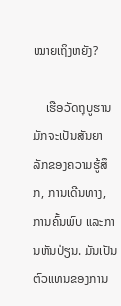ໝາຍເຖິງຫຍັງ?

    ເຮືອວັດຖຸບູຮານມັກຈະເປັນສັນຍາລັກຂອງຄວາມຮູ້ສຶກ, ການເດີນທາງ, ການຄົ້ນພົບ ແລະການຫັນປ່ຽນ. ມັນເປັນຕົວແທນຂອງການ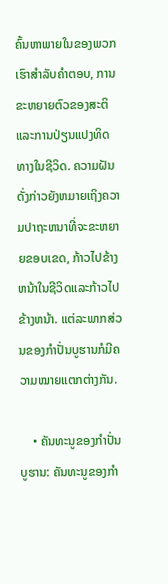ຄົ້ນຫາພາຍໃນຂອງພວກເຮົາສໍາລັບຄໍາຕອບ, ການຂະຫຍາຍຕົວຂອງສະຕິແລະການປ່ຽນແປງທິດທາງໃນຊີວິດ. ຄວາມຝັນດັ່ງກ່າວຍັງຫມາຍເຖິງຄວາມປາຖະຫນາທີ່ຈະຂະຫຍາຍຂອບເຂດ, ກ້າວໄປຂ້າງຫນ້າໃນຊີວິດແລະກ້າວໄປຂ້າງຫນ້າ. ແຕ່ລະພາກສ່ວນຂອງກຳປັ່ນບູຮານກໍມີຄວາມໝາຍແຕກຕ່າງກັນ.

    • ຄັນທະນູຂອງກຳປັ່ນບູຮານ: ຄັນທະນູຂອງກຳ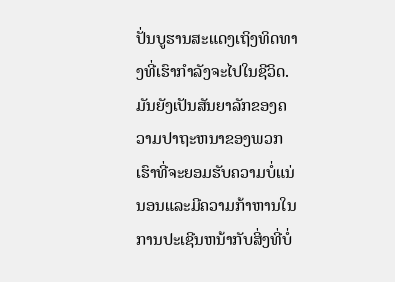ປັ່ນບູຮານສະແດງເຖິງທິດທາງທີ່ເຮົາກຳລັງຈະໄປໃນຊີວິດ. ມັນຍັງເປັນສັນຍາລັກຂອງຄວາມປາຖະຫນາຂອງພວກເຮົາທີ່ຈະຍອມຮັບຄວາມບໍ່ແນ່ນອນແລະມີຄວາມກ້າຫານໃນການປະເຊີນຫນ້າກັບສິ່ງທີ່ບໍ່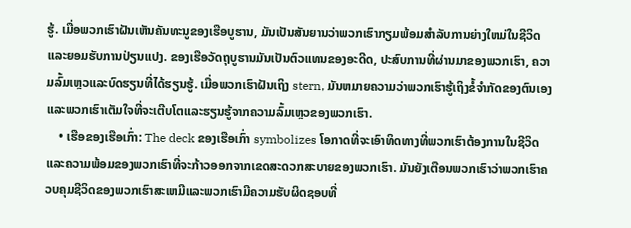ຮູ້. ເມື່ອພວກເຮົາຝັນເຫັນຄັນທະນູຂອງເຮືອບູຮານ, ມັນເປັນສັນຍານວ່າພວກເຮົາກຽມພ້ອມສໍາລັບການຍ່າງໃຫມ່ໃນຊີວິດແລະຍອມຮັບການປ່ຽນແປງ. ຂອງເຮືອວັດຖຸບູຮານມັນເປັນຕົວແທນຂອງອະດີດ, ປະສົບການທີ່ຜ່ານມາຂອງພວກເຮົາ, ຄວາມລົ້ມເຫຼວແລະບົດຮຽນທີ່ໄດ້ຮຽນຮູ້. ເມື່ອພວກເຮົາຝັນເຖິງ stern, ມັນຫມາຍຄວາມວ່າພວກເຮົາຮູ້ເຖິງຂໍ້ຈໍາກັດຂອງຕົນເອງແລະພວກເຮົາເຕັມໃຈທີ່ຈະເຕີບໂຕແລະຮຽນຮູ້ຈາກຄວາມລົ້ມເຫຼວຂອງພວກເຮົາ.
    • ເຮືອຂອງເຮືອເກົ່າ: The deck ຂອງເຮືອເກົ່າ symbolizes ໂອກາດທີ່ຈະເອົາທິດທາງທີ່ພວກເຮົາຕ້ອງການໃນຊີວິດແລະຄວາມພ້ອມຂອງພວກເຮົາທີ່ຈະກ້າວອອກຈາກເຂດສະດວກສະບາຍຂອງພວກເຮົາ. ມັນຍັງເຕືອນພວກເຮົາວ່າພວກເຮົາຄວບຄຸມຊີວິດຂອງພວກເຮົາສະເຫມີແລະພວກເຮົາມີຄວາມຮັບຜິດຊອບທີ່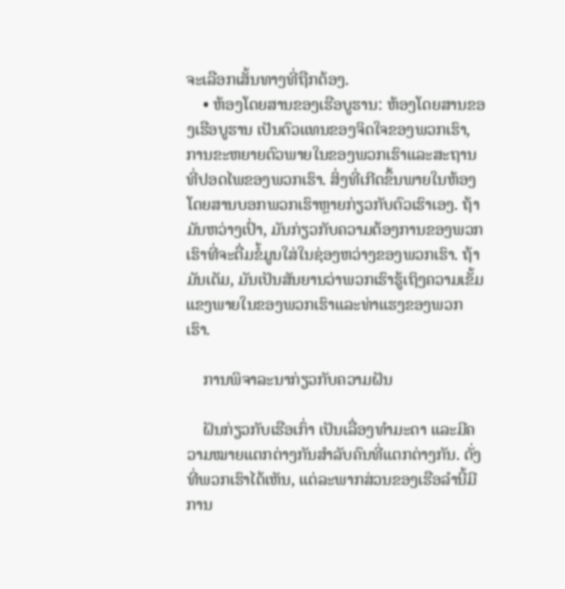ຈະເລືອກເສັ້ນທາງທີ່ຖືກຕ້ອງ.
    • ຫ້ອງໂດຍສານຂອງເຮືອບູຮານ: ຫ້ອງໂດຍສານຂອງເຮືອບູຮານ ເປັນຕົວແທນຂອງຈິດໃຈຂອງພວກເຮົາ, ການຂະຫຍາຍຕົວພາຍໃນຂອງພວກເຮົາແລະສະຖານທີ່ປອດໄພຂອງພວກເຮົາ. ສິ່ງທີ່ເກີດຂຶ້ນພາຍໃນຫ້ອງໂດຍສານບອກພວກເຮົາຫຼາຍກ່ຽວກັບຕົວເຮົາເອງ. ຖ້າມັນຫວ່າງເປົ່າ, ມັນກ່ຽວກັບຄວາມຕ້ອງການຂອງພວກເຮົາທີ່ຈະຕື່ມຂໍ້ມູນໃສ່ໃນຊ່ອງຫວ່າງຂອງພວກເຮົາ. ຖ້າມັນເຕັມ, ມັນເປັນສັນຍານວ່າພວກເຮົາຮູ້ເຖິງຄວາມເຂັ້ມແຂງພາຍໃນຂອງພວກເຮົາແລະທ່າແຮງຂອງພວກເຮົາ.

    ການພິຈາລະນາກ່ຽວກັບຄວາມຝັນ

    ຝັນກ່ຽວກັບເຮືອເກົ່າ ເປັນເລື່ອງທຳມະດາ ແລະມີຄວາມໝາຍແຕກຕ່າງກັນສຳລັບຄົນທີ່ແຕກຕ່າງກັນ. ດັ່ງທີ່ພວກເຮົາໄດ້ເຫັນ, ແຕ່ລະພາກສ່ວນຂອງເຮືອລໍານີ້ມີການ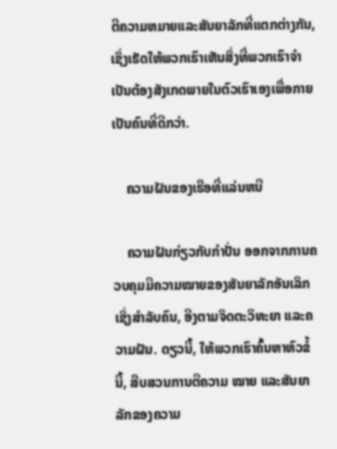ຕີຄວາມຫມາຍແລະສັນຍາລັກທີ່ແຕກຕ່າງກັນ, ເຊິ່ງເຮັດໃຫ້ພວກເຮົາເຫັນສິ່ງທີ່ພວກເຮົາຈໍາເປັນຕ້ອງສັງເກດພາຍໃນຕົວເຮົາເອງເພື່ອກາຍເປັນຄົນທີ່ດີກວ່າ.

    ຄວາມຝັນຂອງເຮືອທີ່ແລ່ນຫນີ

    ຄວາມຝັນກ່ຽວກັບກຳປັ່ນ ອອກຈາກການຄວບຄຸມມີຄວາມໝາຍຂອງສັນຍາລັກອັນເລິກເຊິ່ງສຳລັບຄົນ, ອີງຕາມຈິດຕະວິທະຍາ ແລະຄວາມຝັນ. ດຽວນີ້, ໃຫ້ພວກເຮົາຄົ້ນຫາຫົວຂໍ້ນີ້, ສືບສວນການຕີຄວາມ ໝາຍ ແລະສັນຍາລັກຂອງຄວາມ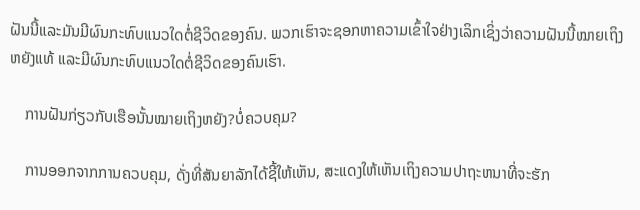ຝັນນີ້ແລະມັນມີຜົນກະທົບແນວໃດຕໍ່ຊີວິດຂອງຄົນ. ພວກເຮົາຈະຊອກຫາຄວາມເຂົ້າໃຈຢ່າງເລິກເຊິ່ງວ່າຄວາມຝັນນີ້ໝາຍເຖິງຫຍັງແທ້ ແລະມີຜົນກະທົບແນວໃດຕໍ່ຊີວິດຂອງຄົນເຮົາ.

    ການຝັນກ່ຽວກັບເຮືອນັ້ນໝາຍເຖິງຫຍັງ?ບໍ່ຄວບຄຸມ?

    ການອອກຈາກການຄວບຄຸມ, ດັ່ງທີ່ສັນຍາລັກໄດ້ຊີ້ໃຫ້ເຫັນ, ສະແດງໃຫ້ເຫັນເຖິງຄວາມປາຖະຫນາທີ່ຈະຮັກ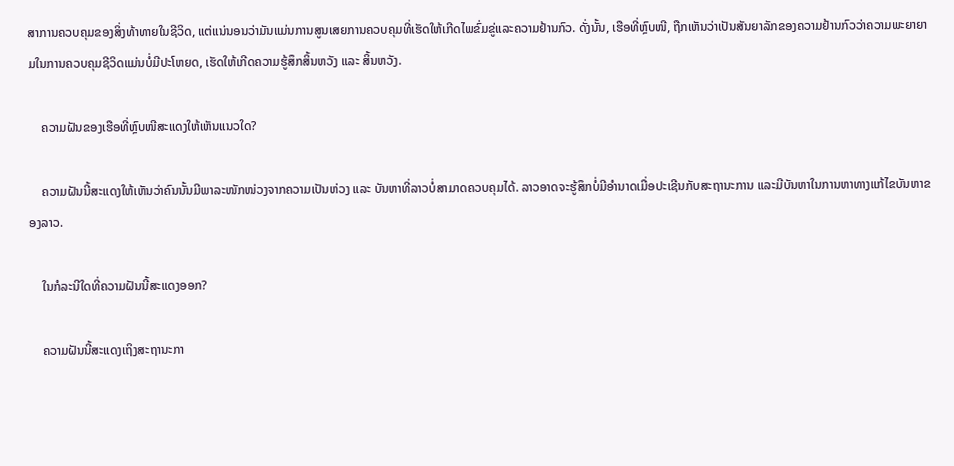ສາການຄວບຄຸມຂອງສິ່ງທ້າທາຍໃນຊີວິດ, ແຕ່ແນ່ນອນວ່າມັນແມ່ນການສູນເສຍການຄວບຄຸມທີ່ເຮັດໃຫ້ເກີດໄພຂົ່ມຂູ່ແລະຄວາມຢ້ານກົວ. ດັ່ງນັ້ນ, ເຮືອທີ່ຫຼົບໜີ, ຖືກເຫັນວ່າເປັນສັນຍາລັກຂອງຄວາມຢ້ານກົວວ່າຄວາມພະຍາຍາມໃນການຄວບຄຸມຊີວິດແມ່ນບໍ່ມີປະໂຫຍດ, ເຮັດໃຫ້ເກີດຄວາມຮູ້ສຶກສິ້ນຫວັງ ແລະ ສິ້ນຫວັງ.

    ຄວາມຝັນຂອງເຮືອທີ່ຫຼົບໜີສະແດງໃຫ້ເຫັນແນວໃດ?

    ຄວາມຝັນນີ້ສະແດງໃຫ້ເຫັນວ່າຄົນນັ້ນມີພາລະໜັກໜ່ວງຈາກຄວາມເປັນຫ່ວງ ແລະ ບັນຫາທີ່ລາວບໍ່ສາມາດຄວບຄຸມໄດ້. ລາວອາດຈະຮູ້ສຶກບໍ່ມີອຳນາດເມື່ອປະເຊີນກັບສະຖານະການ ແລະມີບັນຫາໃນການຫາທາງແກ້ໄຂບັນຫາຂອງລາວ.

    ໃນກໍລະນີໃດທີ່ຄວາມຝັນນີ້ສະແດງອອກ?

    ຄວາມຝັນນີ້ສະແດງເຖິງສະຖານະກາ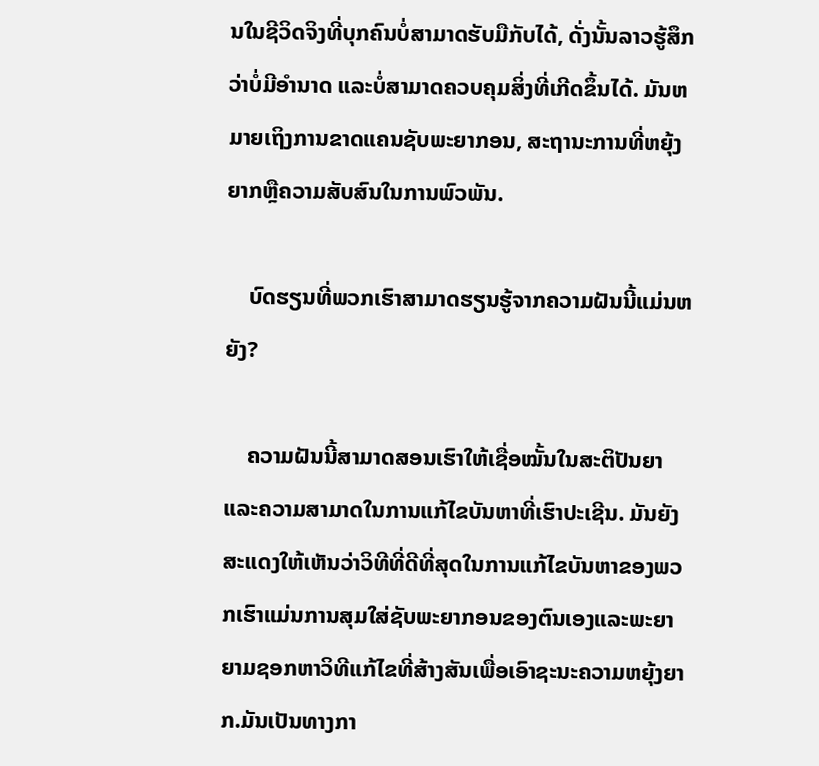ນໃນຊີວິດຈິງທີ່ບຸກຄົນບໍ່ສາມາດຮັບມືກັບໄດ້, ດັ່ງນັ້ນລາວຮູ້ສຶກວ່າບໍ່ມີອຳນາດ ແລະບໍ່ສາມາດຄວບຄຸມສິ່ງທີ່ເກີດຂຶ້ນໄດ້. ມັນຫມາຍເຖິງການຂາດແຄນຊັບພະຍາກອນ, ສະຖານະການທີ່ຫຍຸ້ງຍາກຫຼືຄວາມສັບສົນໃນການພົວພັນ.

    ບົດຮຽນທີ່ພວກເຮົາສາມາດຮຽນຮູ້ຈາກຄວາມຝັນນີ້ແມ່ນຫຍັງ?

    ຄວາມຝັນນີ້ສາມາດສອນເຮົາໃຫ້ເຊື່ອໝັ້ນໃນສະຕິປັນຍາ ແລະຄວາມສາມາດໃນການແກ້ໄຂບັນຫາທີ່ເຮົາປະເຊີນ. ມັນຍັງສະແດງໃຫ້ເຫັນວ່າວິທີທີ່ດີທີ່ສຸດໃນການແກ້ໄຂບັນຫາຂອງພວກເຮົາແມ່ນການສຸມໃສ່ຊັບພະຍາກອນຂອງຕົນເອງແລະພະຍາຍາມຊອກຫາວິທີແກ້ໄຂທີ່ສ້າງສັນເພື່ອເອົາຊະນະຄວາມຫຍຸ້ງຍາກ.ມັນເປັນທາງກາ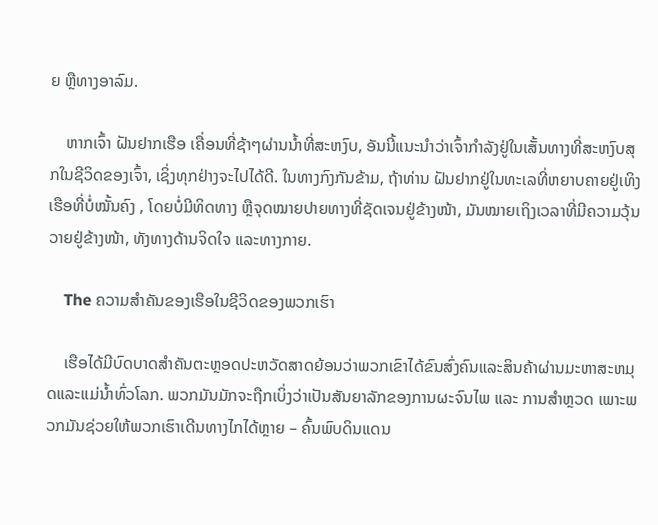ຍ ຫຼືທາງອາລົມ.

    ຫາກເຈົ້າ ຝັນຢາກເຮືອ ເຄື່ອນທີ່ຊ້າໆຜ່ານນ້ຳທີ່ສະຫງົບ, ອັນນີ້ແນະນຳວ່າເຈົ້າກຳລັງຢູ່ໃນເສັ້ນທາງທີ່ສະຫງົບສຸກໃນຊີວິດຂອງເຈົ້າ, ເຊິ່ງທຸກຢ່າງຈະໄປໄດ້ດີ. ໃນທາງກົງກັນຂ້າມ, ຖ້າທ່ານ ຝັນຢາກຢູ່ໃນທະເລທີ່ຫຍາບຄາຍຢູ່ເທິງເຮືອທີ່ບໍ່ໝັ້ນຄົງ , ໂດຍບໍ່ມີທິດທາງ ຫຼືຈຸດໝາຍປາຍທາງທີ່ຊັດເຈນຢູ່ຂ້າງໜ້າ, ມັນໝາຍເຖິງເວລາທີ່ມີຄວາມວຸ້ນວາຍຢູ່ຂ້າງໜ້າ, ທັງທາງດ້ານຈິດໃຈ ແລະທາງກາຍ.

    The ຄວາມສໍາຄັນຂອງເຮືອໃນຊີວິດຂອງພວກເຮົາ

    ເຮືອໄດ້ມີບົດບາດສໍາຄັນຕະຫຼອດປະຫວັດສາດຍ້ອນວ່າພວກເຂົາໄດ້ຂົນສົ່ງຄົນແລະສິນຄ້າຜ່ານມະຫາສະຫມຸດແລະແມ່ນ້ຳທົ່ວໂລກ. ພວກມັນມັກຈະຖືກເບິ່ງວ່າເປັນສັນຍາລັກຂອງການຜະຈົນໄພ ແລະ ການສຳຫຼວດ ເພາະພວກມັນຊ່ວຍໃຫ້ພວກເຮົາເດີນທາງໄກໄດ້ຫຼາຍ – ຄົ້ນພົບດິນແດນ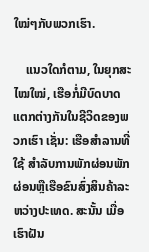ໃໝ່ໆກັບພວກເຮົາ.

    ແນວໃດກໍຕາມ, ໃນຍຸກສະໄໝໃໝ່, ເຮືອກໍ່ມີບົດບາດແຕກຕ່າງກັນໃນຊີວິດຂອງພວກເຮົາ ເຊັ່ນ: ເຮືອສຳລານທີ່ໃຊ້ ສໍາລັບການພັກຜ່ອນພັກຜ່ອນຫຼືເຮືອຂົນສົ່ງສິນຄ້າລະຫວ່າງປະເທດ. ສະນັ້ນ ເມື່ອເຮົາຝັນ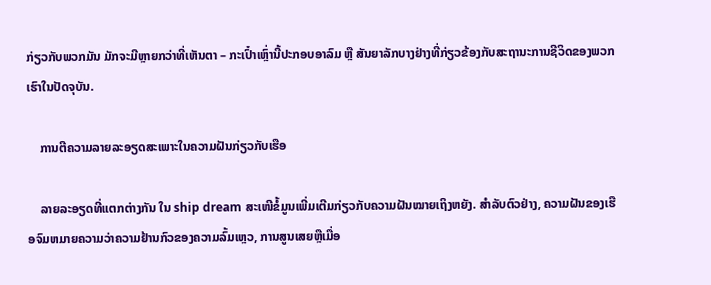ກ່ຽວກັບພວກມັນ ມັກຈະມີຫຼາຍກວ່າທີ່ເຫັນຕາ – ກະເປົ໋າເຫຼົ່ານີ້ປະກອບອາລົມ ຫຼື ສັນຍາລັກບາງຢ່າງທີ່ກ່ຽວຂ້ອງກັບສະຖານະການຊີວິດຂອງພວກເຮົາໃນປັດຈຸບັນ.

    ການຕີຄວາມລາຍລະອຽດສະເພາະໃນຄວາມຝັນກ່ຽວກັບເຮືອ

    ລາຍລະອຽດທີ່ແຕກຕ່າງກັນ ໃນ ship dream ສະເໜີຂໍ້ມູນເພີ່ມເຕີມກ່ຽວກັບຄວາມຝັນໝາຍເຖິງຫຍັງ. ສໍາລັບຕົວຢ່າງ, ຄວາມຝັນຂອງເຮືອຈົມຫມາຍຄວາມວ່າຄວາມຢ້ານກົວຂອງຄວາມລົ້ມເຫຼວ, ການສູນເສຍຫຼືເມື່ອ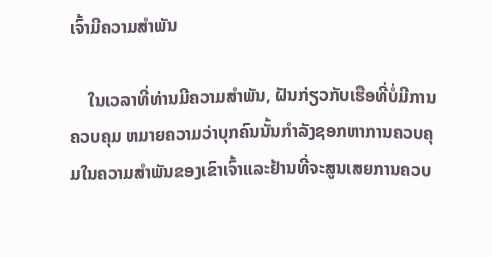ເຈົ້າມີຄວາມສໍາພັນ

    ໃນເວລາທີ່ທ່ານມີຄວາມສໍາພັນ, ຝັນກ່ຽວກັບເຮືອທີ່ບໍ່ມີການຄວບຄຸມ ຫມາຍຄວາມວ່າບຸກຄົນນັ້ນກໍາລັງຊອກຫາການຄວບຄຸມໃນຄວາມສໍາພັນຂອງເຂົາເຈົ້າແລະຢ້ານທີ່ຈະສູນເສຍການຄວບ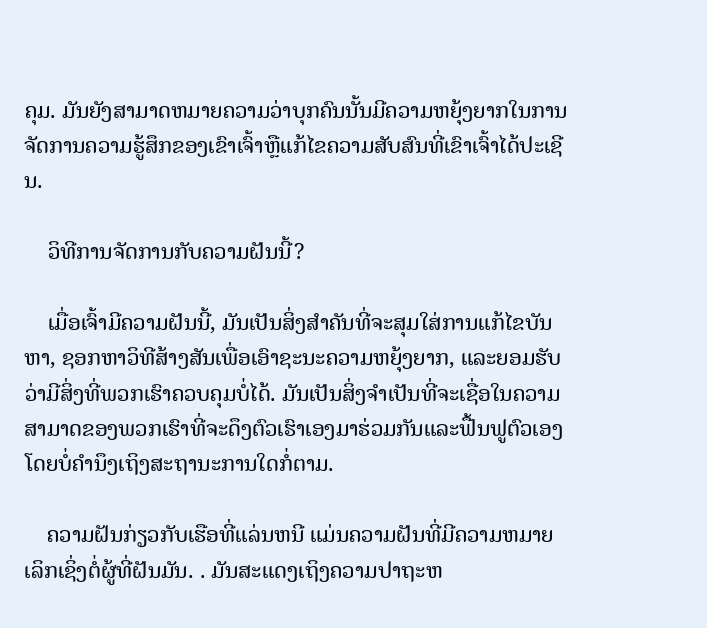ຄຸມ. ມັນຍັງສາມາດຫມາຍຄວາມວ່າບຸກຄົນນັ້ນມີຄວາມຫຍຸ້ງຍາກໃນການຈັດການຄວາມຮູ້ສຶກຂອງເຂົາເຈົ້າຫຼືແກ້ໄຂຄວາມສັບສົນທີ່ເຂົາເຈົ້າໄດ້ປະເຊີນ.

    ວິທີການຈັດການກັບຄວາມຝັນນີ້?

    ເມື່ອເຈົ້າມີຄວາມຝັນນີ້, ມັນເປັນສິ່ງສໍາຄັນທີ່ຈະສຸມໃສ່ການແກ້ໄຂບັນຫາ, ຊອກຫາວິທີສ້າງສັນເພື່ອເອົາຊະນະຄວາມຫຍຸ້ງຍາກ, ແລະຍອມຮັບວ່າມີສິ່ງທີ່ພວກເຮົາຄວບຄຸມບໍ່ໄດ້. ມັນເປັນສິ່ງຈໍາເປັນທີ່ຈະເຊື່ອໃນຄວາມສາມາດຂອງພວກເຮົາທີ່ຈະດຶງຕົວເຮົາເອງມາຮ່ວມກັນແລະຟື້ນຟູຕົວເອງໂດຍບໍ່ຄໍານຶງເຖິງສະຖານະການໃດກໍ່ຕາມ.

    ຄວາມຝັນກ່ຽວກັບເຮືອທີ່ແລ່ນຫນີ ແມ່ນຄວາມຝັນທີ່ມີຄວາມຫມາຍເລິກເຊິ່ງຕໍ່ຜູ້ທີ່ຝັນມັນ. . ມັນສະແດງເຖິງຄວາມປາຖະຫ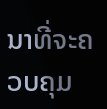ນາທີ່ຈະຄວບຄຸມ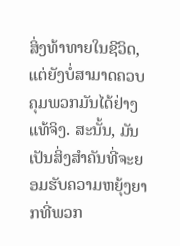ສິ່ງທ້າທາຍໃນຊີວິດ, ແຕ່ຍັງບໍ່ສາມາດຄວບຄຸມພວກມັນໄດ້ຢ່າງແທ້ຈິງ. ສະນັ້ນ, ມັນເປັນສິ່ງສໍາຄັນທີ່ຈະຍອມຮັບຄວາມຫຍຸ້ງຍາກທີ່ພວກ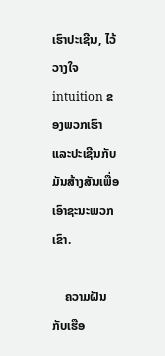ເຮົາປະເຊີນ, ໄວ້ວາງໃຈ intuition ຂອງພວກເຮົາແລະປະເຊີນກັບມັນສ້າງສັນເພື່ອເອົາຊະນະພວກເຂົາ.

    ຄວາມຝັນກັບເຮືອ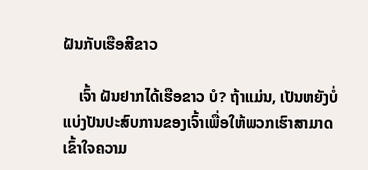ຝັນກັບເຮືອສີຂາວ

    ເຈົ້າ ຝັນຢາກໄດ້ເຮືອຂາວ ບໍ? ຖ້າແມ່ນ, ເປັນຫຍັງບໍ່ແບ່ງປັນປະສົບການຂອງເຈົ້າເພື່ອໃຫ້ພວກເຮົາສາມາດເຂົ້າໃຈຄວາມ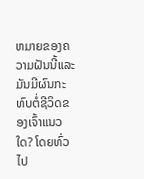ຫມາຍຂອງຄວາມຝັນນີ້ແລະມັນມີຜົນກະທົບຕໍ່ຊີວິດຂອງເຈົ້າແນວໃດ? ໂດຍທົ່ວໄປ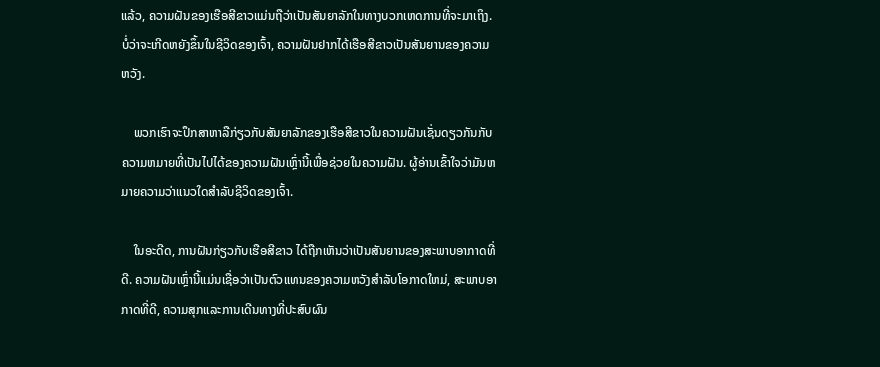ແລ້ວ, ຄວາມຝັນຂອງເຮືອສີຂາວແມ່ນຖືວ່າເປັນສັນຍາລັກໃນທາງບວກເຫດການທີ່ຈະມາເຖິງ. ບໍ່ວ່າຈະເກີດຫຍັງຂຶ້ນໃນຊີວິດຂອງເຈົ້າ, ຄວາມຝັນຢາກໄດ້ເຮືອສີຂາວເປັນສັນຍານຂອງຄວາມຫວັງ.

    ພວກເຮົາຈະປຶກສາຫາລືກ່ຽວກັບສັນຍາລັກຂອງເຮືອສີຂາວໃນຄວາມຝັນເຊັ່ນດຽວກັນກັບຄວາມຫມາຍທີ່ເປັນໄປໄດ້ຂອງຄວາມຝັນເຫຼົ່ານີ້ເພື່ອຊ່ວຍໃນຄວາມຝັນ. ຜູ້ອ່ານເຂົ້າໃຈວ່າມັນຫມາຍຄວາມວ່າແນວໃດສໍາລັບຊີວິດຂອງເຈົ້າ.

    ໃນອະດີດ, ການຝັນກ່ຽວກັບເຮືອສີຂາວ ໄດ້ຖືກເຫັນວ່າເປັນສັນຍານຂອງສະພາບອາກາດທີ່ດີ. ຄວາມຝັນເຫຼົ່ານີ້ແມ່ນເຊື່ອວ່າເປັນຕົວແທນຂອງຄວາມຫວັງສໍາລັບໂອກາດໃຫມ່, ສະພາບອາກາດທີ່ດີ, ຄວາມສຸກແລະການເດີນທາງທີ່ປະສົບຜົນ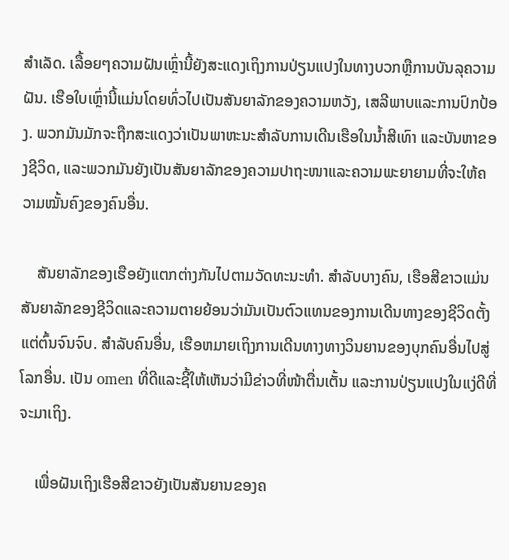ສໍາເລັດ. ເລື້ອຍໆຄວາມຝັນເຫຼົ່ານີ້ຍັງສະແດງເຖິງການປ່ຽນແປງໃນທາງບວກຫຼືການບັນລຸຄວາມຝັນ. ເຮືອໃບເຫຼົ່ານີ້ແມ່ນໂດຍທົ່ວໄປເປັນສັນຍາລັກຂອງຄວາມຫວັງ, ເສລີພາບແລະການປົກປ້ອງ. ພວກມັນມັກຈະຖືກສະແດງວ່າເປັນພາຫະນະສຳລັບການເດີນເຮືອໃນນ້ຳສີເທົາ ແລະບັນຫາຂອງຊີວິດ, ແລະພວກມັນຍັງເປັນສັນຍາລັກຂອງຄວາມປາຖະໜາແລະຄວາມພະຍາຍາມທີ່ຈະໃຫ້ຄວາມໝັ້ນຄົງຂອງຄົນອື່ນ.

    ສັນຍາລັກຂອງເຮືອຍັງແຕກຕ່າງກັນໄປຕາມວັດທະນະທຳ. ສໍາລັບບາງຄົນ, ເຮືອສີຂາວແມ່ນສັນຍາລັກຂອງຊີວິດແລະຄວາມຕາຍຍ້ອນວ່າມັນເປັນຕົວແທນຂອງການເດີນທາງຂອງຊີວິດຕັ້ງແຕ່ຕົ້ນຈົນຈົບ. ສໍາລັບຄົນອື່ນ, ເຮືອຫມາຍເຖິງການເດີນທາງທາງວິນຍານຂອງບຸກຄົນອື່ນໄປສູ່ໂລກອື່ນ. ເປັນ omen ທີ່ດີແລະຊີ້ໃຫ້ເຫັນວ່າມີຂ່າວທີ່ໜ້າຕື່ນເຕັ້ນ ແລະການປ່ຽນແປງໃນແງ່ດີທີ່ຈະມາເຖິງ.

    ເພື່ອຝັນເຖິງເຮືອສີຂາວຍັງເປັນສັນຍານຂອງຄ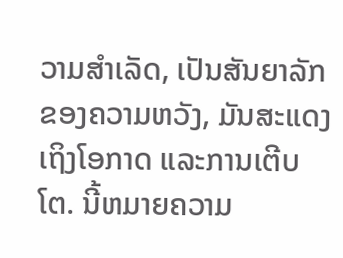ວາມສໍາເລັດ, ເປັນສັນຍາລັກຂອງຄວາມຫວັງ, ມັນສະແດງເຖິງໂອກາດ ແລະການເຕີບໂຕ. ນີ້ຫມາຍຄວາມ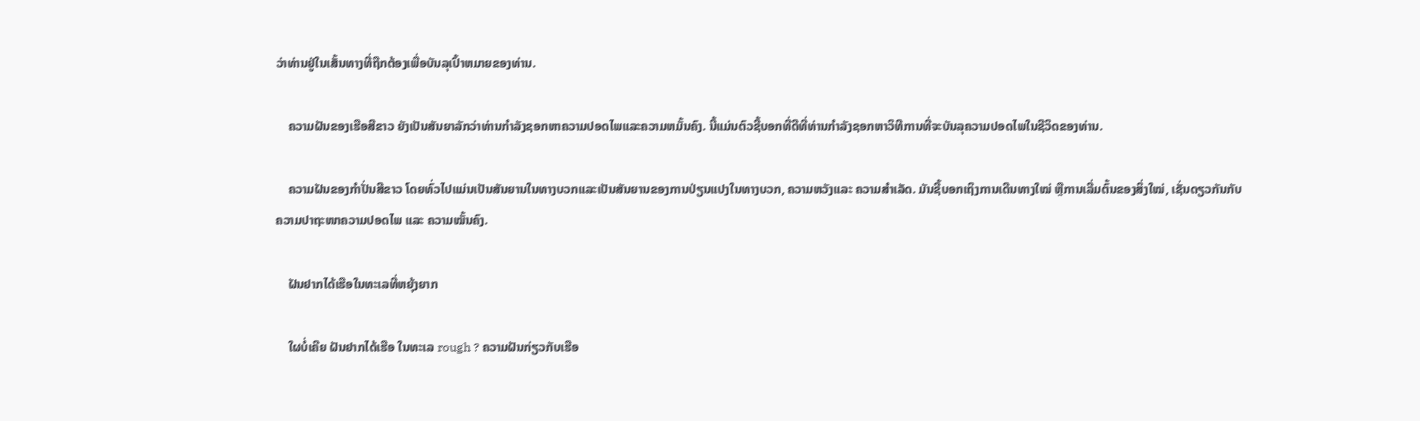ວ່າທ່ານຢູ່ໃນເສັ້ນທາງທີ່ຖືກຕ້ອງເພື່ອບັນລຸເປົ້າຫມາຍຂອງທ່ານ.

    ຄວາມຝັນຂອງເຮືອສີຂາວ ຍັງເປັນສັນຍາລັກວ່າທ່ານກໍາລັງຊອກຫາຄວາມປອດໄພແລະຄວາມຫມັ້ນຄົງ. ນີ້ແມ່ນຕົວຊີ້ບອກທີ່ດີທີ່ທ່ານກໍາລັງຊອກຫາວິທີການທີ່ຈະບັນລຸຄວາມປອດໄພໃນຊີວິດຂອງທ່ານ.

    ຄວາມຝັນຂອງກໍາປັ່ນສີຂາວ ໂດຍທົ່ວໄປແມ່ນເປັນສັນຍານໃນທາງບວກແລະເປັນສັນຍານຂອງການປ່ຽນແປງໃນທາງບວກ, ຄວາມຫວັງແລະ ຄວາມສໍາເລັດ. ມັນຊີ້ບອກເຖິງການເດີນທາງໃໝ່ ຫຼືການເລີ່ມຕົ້ນຂອງສິ່ງໃໝ່, ເຊັ່ນດຽວກັນກັບຄວາມປາຖະໜາຄວາມປອດໄພ ແລະ ຄວາມໝັ້ນຄົງ.

    ຝັນຢາກໄດ້ເຮືອໃນທະເລທີ່ຫຍຸ້ງຍາກ

    ໃຜບໍ່ເຄີຍ ຝັນຢາກໄດ້ເຮືອ ໃນທະເລ rough ? ຄວາມຝັນກ່ຽວກັບເຮືອ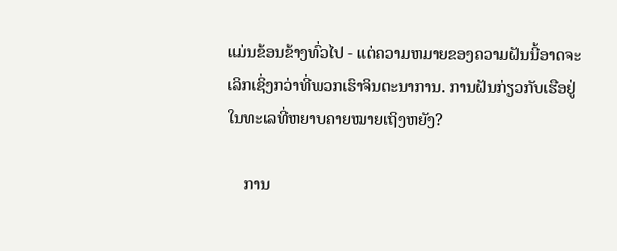ແມ່ນຂ້ອນຂ້າງທົ່ວໄປ - ແຕ່ຄວາມຫມາຍຂອງຄວາມຝັນນີ້ອາດຈະເລິກເຊິ່ງກວ່າທີ່ພວກເຮົາຈິນຕະນາການ. ການຝັນກ່ຽວກັບເຮືອຢູ່ໃນທະເລທີ່ຫຍາບຄາຍໝາຍເຖິງຫຍັງ?

    ການ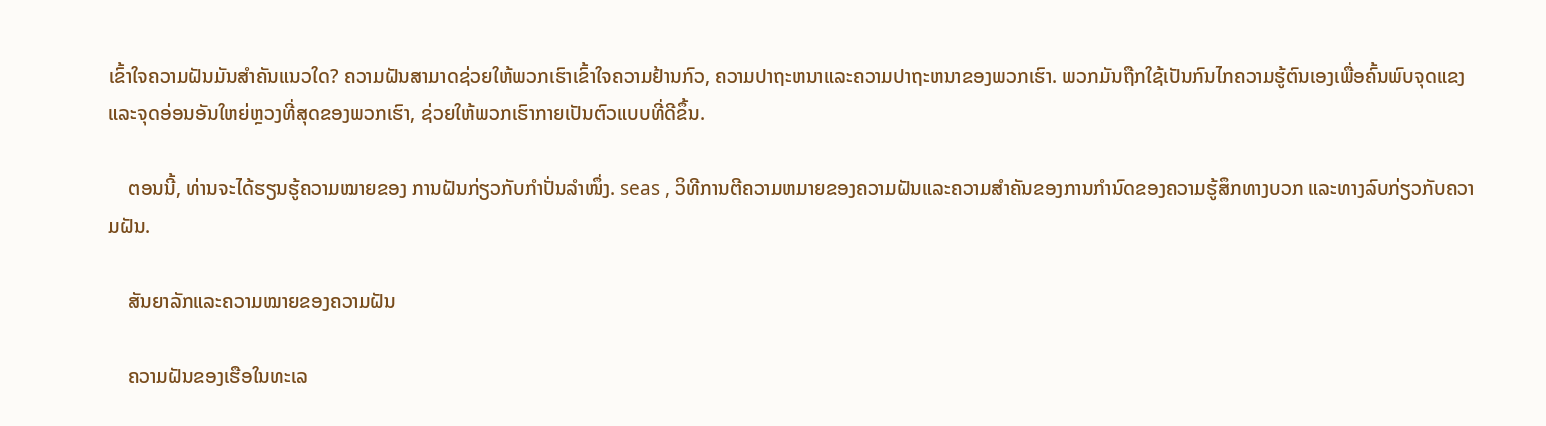ເຂົ້າໃຈຄວາມຝັນມັນສຳຄັນແນວໃດ? ຄວາມຝັນສາມາດຊ່ວຍໃຫ້ພວກເຮົາເຂົ້າໃຈຄວາມຢ້ານກົວ, ຄວາມປາຖະຫນາແລະຄວາມປາຖະຫນາຂອງພວກເຮົາ. ພວກມັນຖືກໃຊ້ເປັນກົນໄກຄວາມຮູ້ຕົນເອງເພື່ອຄົ້ນພົບຈຸດແຂງ ແລະຈຸດອ່ອນອັນໃຫຍ່ຫຼວງທີ່ສຸດຂອງພວກເຮົາ, ຊ່ວຍໃຫ້ພວກເຮົາກາຍເປັນຕົວແບບທີ່ດີຂຶ້ນ.

    ຕອນນີ້, ທ່ານຈະໄດ້ຮຽນຮູ້ຄວາມໝາຍຂອງ ການຝັນກ່ຽວກັບກຳປັ່ນລຳໜຶ່ງ. seas , ວິທີການຕີຄວາມຫມາຍຂອງຄວາມຝັນແລະຄວາມສໍາຄັນຂອງການກໍານົດຂອງຄວາມຮູ້ສຶກທາງບວກ ແລະທາງລົບກ່ຽວກັບຄວາມຝັນ.

    ສັນຍາລັກແລະຄວາມໝາຍຂອງຄວາມຝັນ

    ຄວາມຝັນຂອງເຮືອໃນທະເລ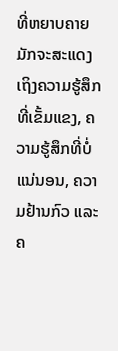ທີ່ຫຍາບຄາຍ ມັກຈະສະແດງເຖິງຄວາມຮູ້ສຶກທີ່ເຂັ້ມແຂງ, ຄວາມຮູ້ສຶກທີ່ບໍ່ແນ່ນອນ, ຄວາມຢ້ານກົວ ແລະ ຄ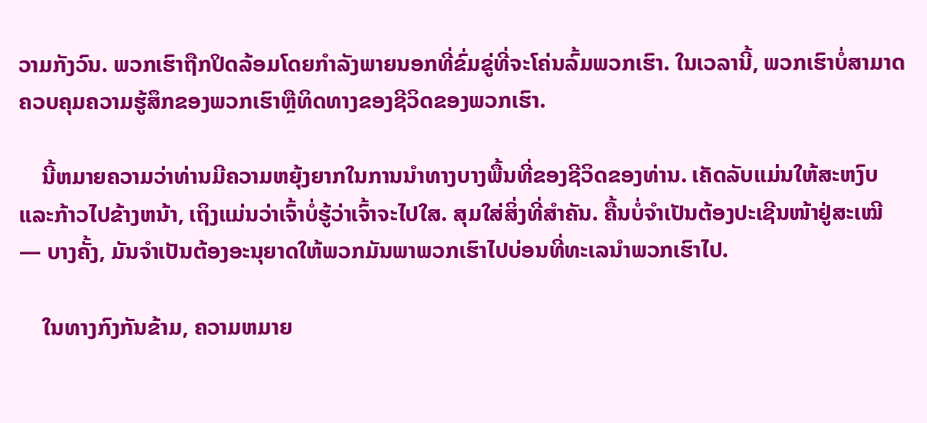ວາມກັງວົນ. ພວກເຮົາຖືກປິດລ້ອມໂດຍກຳລັງພາຍນອກທີ່ຂົ່ມຂູ່ທີ່ຈະໂຄ່ນລົ້ມພວກເຮົາ. ໃນເວລານີ້, ພວກເຮົາບໍ່ສາມາດຄວບຄຸມຄວາມຮູ້ສຶກຂອງພວກເຮົາຫຼືທິດທາງຂອງຊີວິດຂອງພວກເຮົາ.

    ນີ້ຫມາຍຄວາມວ່າທ່ານມີຄວາມຫຍຸ້ງຍາກໃນການນໍາທາງບາງພື້ນທີ່ຂອງຊີວິດຂອງທ່ານ. ເຄັດລັບແມ່ນໃຫ້ສະຫງົບແລະກ້າວໄປຂ້າງຫນ້າ, ເຖິງແມ່ນວ່າເຈົ້າບໍ່ຮູ້ວ່າເຈົ້າຈະໄປໃສ. ສຸມໃສ່ສິ່ງທີ່ສໍາຄັນ. ຄື້ນບໍ່ຈຳເປັນຕ້ອງປະເຊີນໜ້າຢູ່ສະເໝີ — ບາງຄັ້ງ, ມັນຈໍາເປັນຕ້ອງອະນຸຍາດໃຫ້ພວກມັນພາພວກເຮົາໄປບ່ອນທີ່ທະເລນໍາພວກເຮົາໄປ.

    ໃນທາງກົງກັນຂ້າມ, ຄວາມຫມາຍ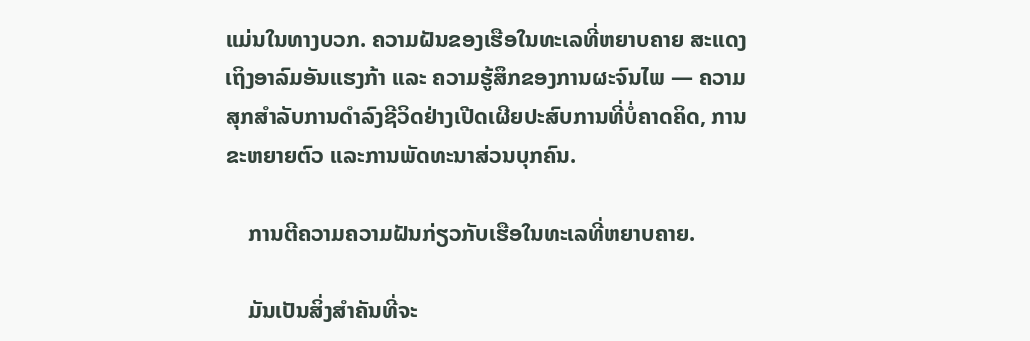ແມ່ນໃນທາງບວກ. ຄວາມຝັນຂອງເຮືອໃນທະເລທີ່ຫຍາບຄາຍ ສະແດງເຖິງອາລົມອັນແຮງກ້າ ແລະ ຄວາມຮູ້ສຶກຂອງການຜະຈົນໄພ — ຄວາມສຸກສໍາລັບການດໍາລົງຊີວິດຢ່າງເປີດເຜີຍປະສົບການທີ່ບໍ່ຄາດຄິດ, ການຂະຫຍາຍຕົວ ແລະການພັດທະນາສ່ວນບຸກຄົນ.

    ການຕີຄວາມຄວາມຝັນກ່ຽວກັບເຮືອໃນທະເລທີ່ຫຍາບຄາຍ.

    ມັນເປັນສິ່ງສໍາຄັນທີ່ຈະ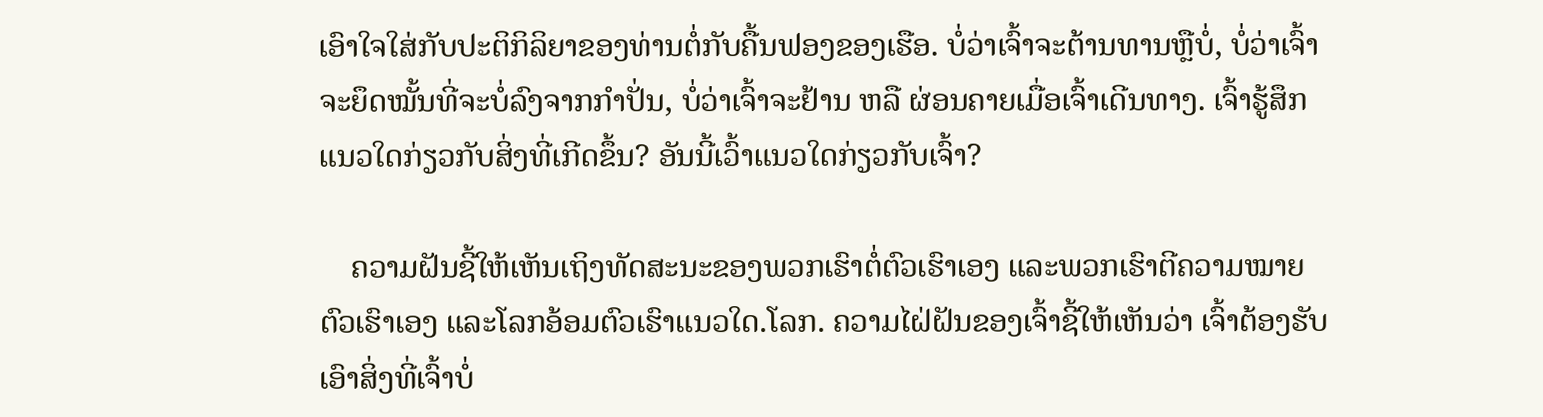ເອົາໃຈໃສ່ກັບປະຕິກິລິຍາຂອງທ່ານຕໍ່ກັບຄື້ນຟອງຂອງເຮືອ. ບໍ່ວ່າເຈົ້າຈະຕ້ານທານຫຼືບໍ່, ບໍ່ວ່າເຈົ້າຈະຍຶດໝັ້ນທີ່ຈະບໍ່ລົງຈາກກຳປັ່ນ, ບໍ່ວ່າເຈົ້າຈະຢ້ານ ຫລື ຜ່ອນຄາຍເມື່ອເຈົ້າເດີນທາງ. ເຈົ້າຮູ້ສຶກແນວໃດກ່ຽວກັບສິ່ງທີ່ເກີດຂຶ້ນ? ອັນນີ້ເວົ້າແນວໃດກ່ຽວກັບເຈົ້າ?

    ຄວາມຝັນຊີ້ໃຫ້ເຫັນເຖິງທັດສະນະຂອງພວກເຮົາຕໍ່ຕົວເຮົາເອງ ແລະພວກເຮົາຕີຄວາມໝາຍຕົວເຮົາເອງ ແລະໂລກອ້ອມຕົວເຮົາແນວໃດ.ໂລກ. ຄວາມໄຝ່ຝັນຂອງເຈົ້າຊີ້ໃຫ້ເຫັນວ່າ ເຈົ້າຕ້ອງຮັບເອົາສິ່ງທີ່ເຈົ້າບໍ່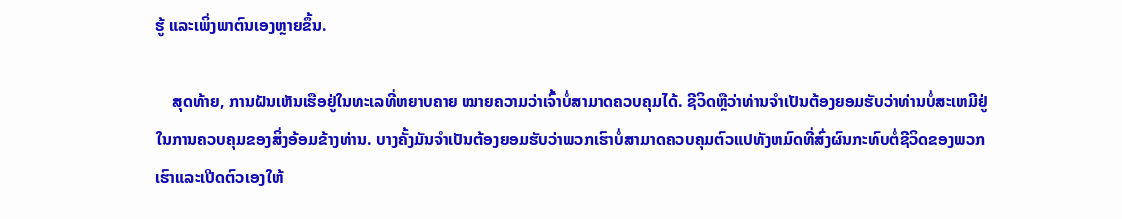ຮູ້ ແລະເພິ່ງພາຕົນເອງຫຼາຍຂຶ້ນ.

    ສຸດທ້າຍ, ການຝັນເຫັນເຮືອຢູ່ໃນທະເລທີ່ຫຍາບຄາຍ ໝາຍຄວາມວ່າເຈົ້າບໍ່ສາມາດຄວບຄຸມໄດ້. ຊີວິດຫຼືວ່າທ່ານຈໍາເປັນຕ້ອງຍອມຮັບວ່າທ່ານບໍ່ສະເຫມີຢູ່ໃນການຄວບຄຸມຂອງສິ່ງອ້ອມຂ້າງທ່ານ. ບາງຄັ້ງມັນຈໍາເປັນຕ້ອງຍອມຮັບວ່າພວກເຮົາບໍ່ສາມາດຄວບຄຸມຕົວແປທັງຫມົດທີ່ສົ່ງຜົນກະທົບຕໍ່ຊີວິດຂອງພວກເຮົາແລະເປີດຕົວເອງໃຫ້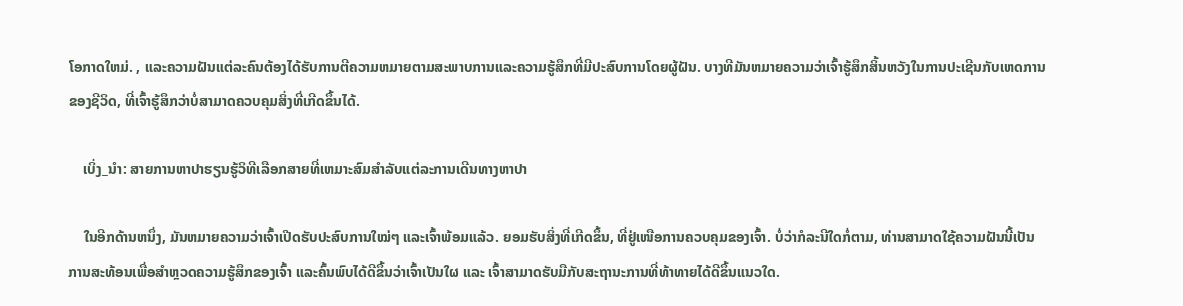ໂອກາດໃຫມ່. , ແລະຄວາມຝັນແຕ່ລະຄົນຕ້ອງໄດ້ຮັບການຕີຄວາມຫມາຍຕາມສະພາບການແລະຄວາມຮູ້ສຶກທີ່ມີປະສົບການໂດຍຜູ້ຝັນ. ບາງທີມັນຫມາຍຄວາມວ່າເຈົ້າຮູ້ສຶກສິ້ນຫວັງໃນການປະເຊີນກັບເຫດການຂອງຊີວິດ, ທີ່ເຈົ້າຮູ້ສຶກວ່າບໍ່ສາມາດຄວບຄຸມສິ່ງທີ່ເກີດຂຶ້ນໄດ້.

    ເບິ່ງ_ນຳ: ສາຍການຫາປາຮຽນຮູ້ວິທີເລືອກສາຍທີ່ເຫມາະສົມສໍາລັບແຕ່ລະການເດີນທາງຫາປາ

    ໃນອີກດ້ານຫນຶ່ງ, ມັນຫມາຍຄວາມວ່າເຈົ້າເປີດຮັບປະສົບການໃໝ່ໆ ແລະເຈົ້າພ້ອມແລ້ວ. ຍອມຮັບສິ່ງທີ່ເກີດຂຶ້ນ, ທີ່ຢູ່ເໜືອການຄວບຄຸມຂອງເຈົ້າ. ບໍ່ວ່າກໍລະນີໃດກໍ່ຕາມ, ທ່ານສາມາດໃຊ້ຄວາມຝັນນີ້ເປັນການສະທ້ອນເພື່ອສຳຫຼວດຄວາມຮູ້ສຶກຂອງເຈົ້າ ແລະຄົ້ນພົບໄດ້ດີຂຶ້ນວ່າເຈົ້າເປັນໃຜ ແລະ ເຈົ້າສາມາດຮັບມືກັບສະຖານະການທີ່ທ້າທາຍໄດ້ດີຂຶ້ນແນວໃດ.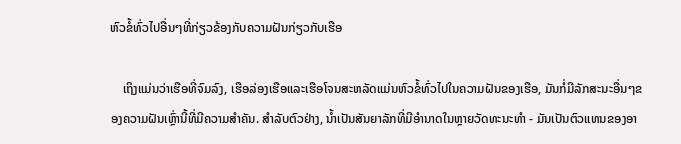ຫົວຂໍ້ທົ່ວໄປອື່ນໆທີ່ກ່ຽວຂ້ອງກັບຄວາມຝັນກ່ຽວກັບເຮືອ

    ເຖິງແມ່ນວ່າເຮືອທີ່ຈົມລົງ, ເຮືອລ່ອງເຮືອແລະເຮືອໂຈນສະຫລັດແມ່ນຫົວຂໍ້ທົ່ວໄປໃນຄວາມຝັນຂອງເຮືອ, ມັນກໍ່ມີລັກສະນະອື່ນໆຂອງຄວາມຝັນເຫຼົ່ານີ້ທີ່ມີຄວາມສໍາຄັນ. ສໍາລັບຕົວຢ່າງ, ນ້ຳເປັນສັນຍາລັກທີ່ມີອໍານາດໃນຫຼາຍວັດທະນະທໍາ - ມັນເປັນຕົວແທນຂອງອາ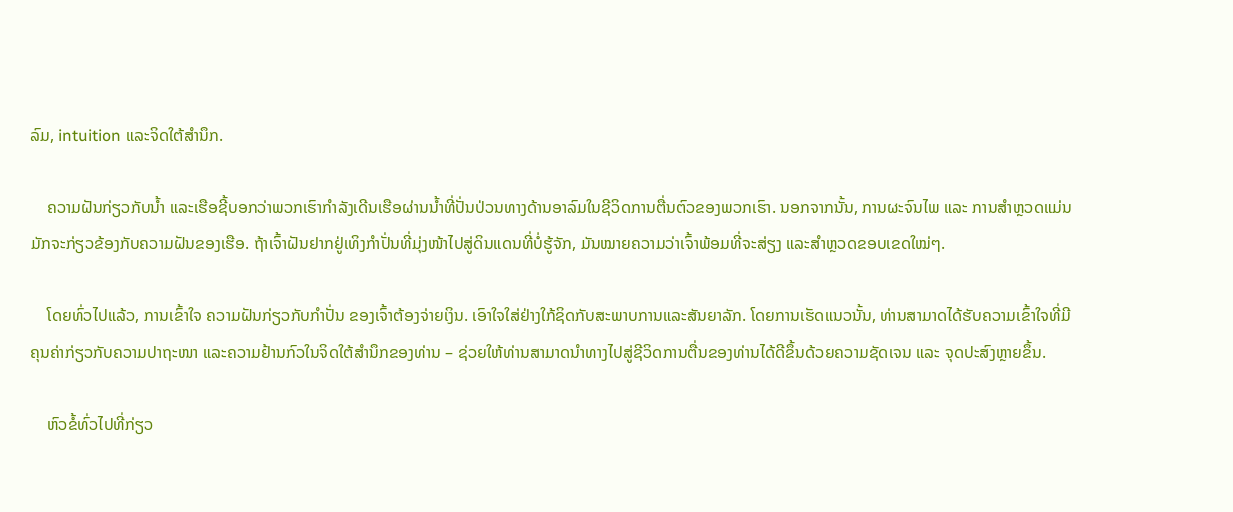ລົມ, intuition ແລະຈິດໃຕ້ສຳນຶກ.

    ຄວາມຝັນກ່ຽວກັບນ້ຳ ແລະເຮືອຊີ້ບອກວ່າພວກເຮົາກຳລັງເດີນເຮືອຜ່ານນ້ຳທີ່ປັ່ນປ່ວນທາງດ້ານອາລົມໃນຊີວິດການຕື່ນຕົວຂອງພວກເຮົາ. ນອກຈາກນັ້ນ, ການຜະຈົນໄພ ແລະ ການສຳຫຼວດແມ່ນມັກຈະກ່ຽວຂ້ອງກັບຄວາມຝັນຂອງເຮືອ. ຖ້າເຈົ້າຝັນຢາກຢູ່ເທິງກຳປັ່ນທີ່ມຸ່ງໜ້າໄປສູ່ດິນແດນທີ່ບໍ່ຮູ້ຈັກ, ມັນໝາຍຄວາມວ່າເຈົ້າພ້ອມທີ່ຈະສ່ຽງ ແລະສຳຫຼວດຂອບເຂດໃໝ່ໆ.

    ໂດຍທົ່ວໄປແລ້ວ, ການເຂົ້າໃຈ ຄວາມຝັນກ່ຽວກັບກຳປັ່ນ ຂອງເຈົ້າຕ້ອງຈ່າຍເງິນ. ເອົາໃຈໃສ່ຢ່າງໃກ້ຊິດກັບສະພາບການແລະສັນຍາລັກ. ໂດຍການເຮັດແນວນັ້ນ, ທ່ານສາມາດໄດ້ຮັບຄວາມເຂົ້າໃຈທີ່ມີຄຸນຄ່າກ່ຽວກັບຄວາມປາຖະໜາ ແລະຄວາມຢ້ານກົວໃນຈິດໃຕ້ສຳນຶກຂອງທ່ານ – ຊ່ວຍໃຫ້ທ່ານສາມາດນຳທາງໄປສູ່ຊີວິດການຕື່ນຂອງທ່ານໄດ້ດີຂຶ້ນດ້ວຍຄວາມຊັດເຈນ ແລະ ຈຸດປະສົງຫຼາຍຂຶ້ນ.

    ຫົວຂໍ້ທົ່ວໄປທີ່ກ່ຽວ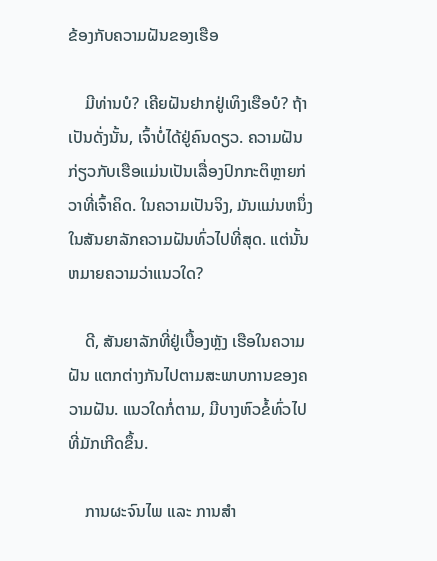ຂ້ອງກັບຄວາມຝັນຂອງເຮືອ

    ມີທ່ານບໍ? ເຄີຍຝັນຢາກຢູ່ເທິງເຮືອບໍ? ຖ້າເປັນດັ່ງນັ້ນ, ເຈົ້າບໍ່ໄດ້ຢູ່ຄົນດຽວ. ຄວາມຝັນກ່ຽວກັບເຮືອແມ່ນເປັນເລື່ອງປົກກະຕິຫຼາຍກ່ວາທີ່ເຈົ້າຄິດ. ໃນຄວາມເປັນຈິງ, ມັນແມ່ນຫນຶ່ງໃນສັນຍາລັກຄວາມຝັນທົ່ວໄປທີ່ສຸດ. ແຕ່ນັ້ນຫມາຍຄວາມວ່າແນວໃດ?

    ດີ, ສັນຍາລັກທີ່ຢູ່ເບື້ອງຫຼັງ ເຮືອໃນຄວາມຝັນ ແຕກຕ່າງກັນໄປຕາມສະພາບການຂອງຄວາມຝັນ. ແນວໃດກໍ່ຕາມ, ມີບາງຫົວຂໍ້ທົ່ວໄປທີ່ມັກເກີດຂຶ້ນ.

    ການຜະຈົນໄພ ແລະ ການສຳ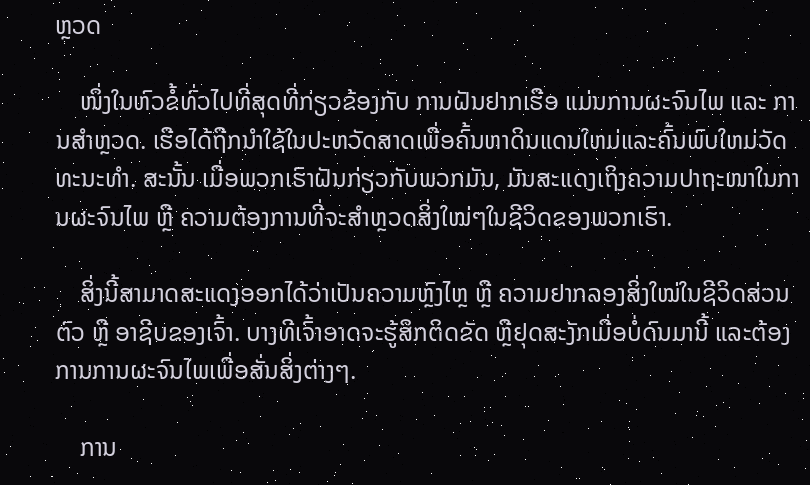ຫຼວດ

    ໜຶ່ງໃນຫົວຂໍ້ທົ່ວໄປທີ່ສຸດທີ່ກ່ຽວຂ້ອງກັບ ການຝັນຢາກເຮືອ ແມ່ນການຜະຈົນໄພ ແລະ ການສຳຫຼວດ. ເຮືອໄດ້ຖືກນໍາໃຊ້ໃນປະຫວັດສາດເພື່ອຄົ້ນຫາດິນແດນໃຫມ່ແລະຄົ້ນພົບໃຫມ່ວັດທະນະທໍາ. ສະນັ້ນ ເມື່ອພວກເຮົາຝັນກ່ຽວກັບພວກມັນ, ມັນສະແດງເຖິງຄວາມປາຖະໜາໃນການຜະຈົນໄພ ຫຼື ຄວາມຕ້ອງການທີ່ຈະສຳຫຼວດສິ່ງໃໝ່ໆໃນຊີວິດຂອງພວກເຮົາ.

    ສິ່ງນີ້ສາມາດສະແດງອອກໄດ້ວ່າເປັນຄວາມຫຼົງໄຫຼ ຫຼື ຄວາມຢາກລອງສິ່ງໃໝ່ໃນຊີວິດສ່ວນຕົວ ຫຼື ອາຊີບຂອງເຈົ້າ. ບາງທີເຈົ້າອາດຈະຮູ້ສຶກຕິດຂັດ ຫຼືຢຸດສະງັກເມື່ອບໍ່ດົນມານີ້ ແລະຕ້ອງການການຜະຈົນໄພເພື່ອສັ່ນສິ່ງຕ່າງໆ.

    ການ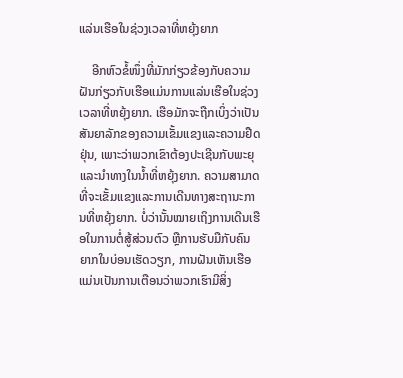ແລ່ນເຮືອໃນຊ່ວງເວລາທີ່ຫຍຸ້ງຍາກ

    ອີກຫົວຂໍ້ໜຶ່ງທີ່ມັກກ່ຽວຂ້ອງກັບຄວາມຝັນກ່ຽວກັບເຮືອແມ່ນການແລ່ນເຮືອໃນຊ່ວງເວລາທີ່ຫຍຸ້ງຍາກ. ເຮືອມັກຈະຖືກເບິ່ງວ່າເປັນສັນຍາລັກຂອງຄວາມເຂັ້ມແຂງແລະຄວາມຢືດຢຸ່ນ, ເພາະວ່າພວກເຂົາຕ້ອງປະເຊີນກັບພະຍຸແລະນໍາທາງໃນນ້ຳທີ່ຫຍຸ້ງຍາກ. ຄວາມສາມາດທີ່ຈະເຂັ້ມແຂງແລະການເດີນທາງສະຖານະການທີ່ຫຍຸ້ງຍາກ. ບໍ່ວ່ານັ້ນໝາຍເຖິງການເດີນເຮືອໃນການຕໍ່ສູ້ສ່ວນຕົວ ຫຼືການຮັບມືກັບຄົນຍາກໃນບ່ອນເຮັດວຽກ, ການຝັນເຫັນເຮືອແມ່ນເປັນການເຕືອນວ່າພວກເຮົາມີສິ່ງ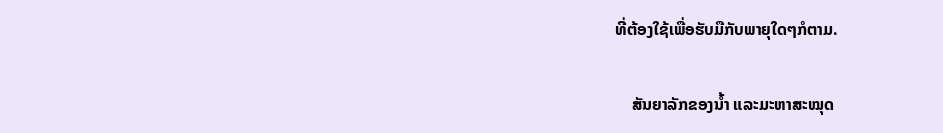ທີ່ຕ້ອງໃຊ້ເພື່ອຮັບມືກັບພາຍຸໃດໆກໍຕາມ.

    ສັນຍາລັກຂອງນ້ຳ ແລະມະຫາສະໝຸດ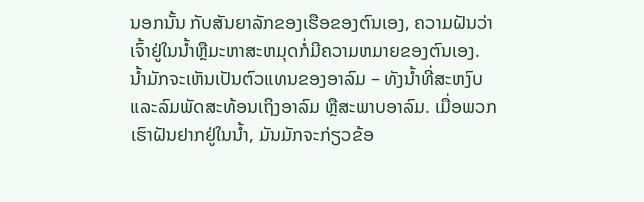ນອກນັ້ນ ກັບສັນຍາລັກຂອງເຮືອຂອງຕົນເອງ, ຄວາມຝັນວ່າເຈົ້າຢູ່ໃນນ້ຳຫຼືມະຫາສະຫມຸດກໍ່ມີຄວາມຫມາຍຂອງຕົນເອງ. ນ້ຳມັກຈະເຫັນເປັນຕົວແທນຂອງອາລົມ – ທັງນ້ຳທີ່ສະຫງົບ ແລະລົມພັດສະທ້ອນເຖິງອາລົມ ຫຼືສະພາບອາລົມ. ເມື່ອພວກເຮົາຝັນຢາກຢູ່ໃນນ້ຳ, ມັນມັກຈະກ່ຽວຂ້ອ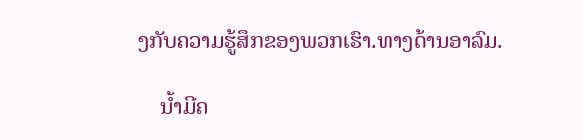ງກັບຄວາມຮູ້ສຶກຂອງພວກເຮົາ.ທາງດ້ານອາລົມ.

    ນ້ຳມີຄ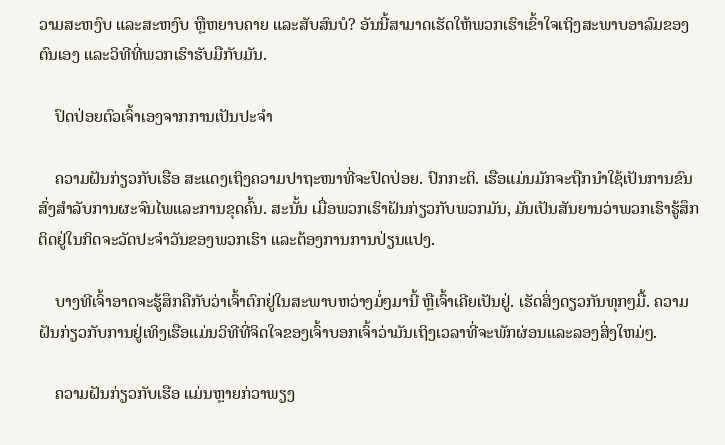ວາມສະຫງົບ ແລະສະຫງົບ ຫຼືຫຍາບຄາຍ ແລະສັບສົນບໍ? ອັນນີ້ສາມາດເຮັດໃຫ້ພວກເຮົາເຂົ້າໃຈເຖິງສະພາບອາລົມຂອງຕົນເອງ ແລະວິທີທີ່ພວກເຮົາຮັບມືກັບມັນ.

    ປົດປ່ອຍຕົວເຈົ້າເອງຈາກການເປັນປະຈຳ

    ຄວາມຝັນກ່ຽວກັບເຮືອ ສະແດງເຖິງຄວາມປາຖະໜາທີ່ຈະປົດປ່ອຍ. ປົກກະຕິ. ເຮືອແມ່ນມັກຈະຖືກນໍາໃຊ້ເປັນການຂົນສົ່ງສໍາລັບການຜະຈົນໄພແລະການຂຸດຄົ້ນ. ສະນັ້ນ ເມື່ອພວກເຮົາຝັນກ່ຽວກັບພວກມັນ, ມັນເປັນສັນຍານວ່າພວກເຮົາຮູ້ສຶກຕິດຢູ່ໃນກິດຈະວັດປະຈຳວັນຂອງພວກເຮົາ ແລະຕ້ອງການການປ່ຽນແປງ.

    ບາງທີເຈົ້າອາດຈະຮູ້ສຶກຄືກັບວ່າເຈົ້າຕົກຢູ່ໃນສະພາບຫວ່າງມໍ່ໆມານີ້ ຫຼືເຈົ້າເຄີຍເປັນຢູ່. ເຮັດສິ່ງດຽວກັນທຸກໆມື້. ຄວາມຝັນກ່ຽວກັບການຢູ່ເທິງເຮືອແມ່ນວິທີທີ່ຈິດໃຈຂອງເຈົ້າບອກເຈົ້າວ່າມັນເຖິງເວລາທີ່ຈະພັກຜ່ອນແລະລອງສິ່ງໃຫມ່ໆ.

    ຄວາມຝັນກ່ຽວກັບເຮືອ ແມ່ນຫຼາຍກ່ວາພຽງ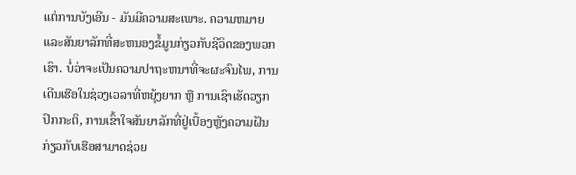ແຕ່ການບັງເອີນ - ມັນມີຄວາມສະເພາະ. ຄວາມຫມາຍແລະສັນຍາລັກທີ່ສະຫນອງຂໍ້ມູນກ່ຽວກັບຊີວິດຂອງພວກເຮົາ. ບໍ່ວ່າຈະເປັນຄວາມປາຖະຫນາທີ່ຈະຜະຈົນໄພ, ການເດີນເຮືອໃນຊ່ວງເວລາທີ່ຫຍຸ້ງຍາກ ຫຼື ການເຊົາເຮັດວຽກປົກກະຕິ, ການເຂົ້າໃຈສັນຍາລັກທີ່ຢູ່ເບື້ອງຫຼັງຄວາມຝັນກ່ຽວກັບເຮືອສາມາດຊ່ວຍ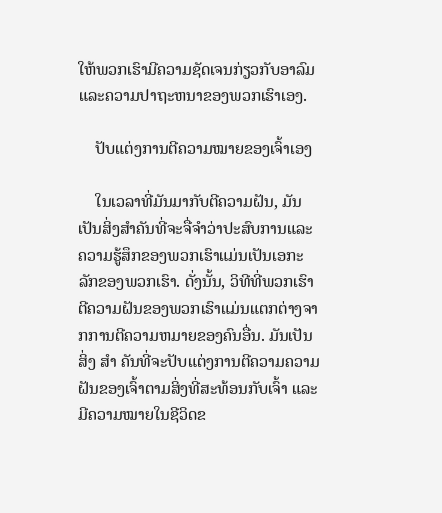ໃຫ້ພວກເຮົາມີຄວາມຊັດເຈນກ່ຽວກັບອາລົມ ແລະຄວາມປາຖະຫນາຂອງພວກເຮົາເອງ.

    ປັບແຕ່ງການຕີຄວາມໝາຍຂອງເຈົ້າເອງ

    ໃນເວລາທີ່ມັນມາກັບຕີຄວາມຝັນ, ມັນເປັນສິ່ງສໍາຄັນທີ່ຈະຈື່ຈໍາວ່າປະສົບການແລະຄວາມຮູ້ສຶກຂອງພວກເຮົາແມ່ນເປັນເອກະລັກຂອງພວກເຮົາ. ດັ່ງນັ້ນ, ວິທີທີ່ພວກເຮົາຕີຄວາມຝັນຂອງພວກເຮົາແມ່ນແຕກຕ່າງຈາກການຕີຄວາມຫມາຍຂອງຄົນອື່ນ. ມັນເປັນສິ່ງ ສຳ ຄັນທີ່ຈະປັບແຕ່ງການຕີຄວາມຄວາມຝັນຂອງເຈົ້າຕາມສິ່ງທີ່ສະທ້ອນກັບເຈົ້າ ແລະມີຄວາມໝາຍໃນຊີວິດຂ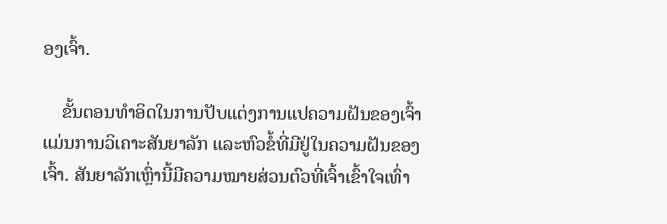ອງເຈົ້າ.

    ຂັ້ນຕອນທຳອິດໃນການປັບແຕ່ງການແປຄວາມຝັນຂອງເຈົ້າແມ່ນການວິເຄາະສັນຍາລັກ ແລະຫົວຂໍ້ທີ່ມີຢູ່ໃນຄວາມຝັນຂອງເຈົ້າ. ສັນຍາລັກເຫຼົ່ານີ້ມີຄວາມໝາຍສ່ວນຕົວທີ່ເຈົ້າເຂົ້າໃຈເທົ່າ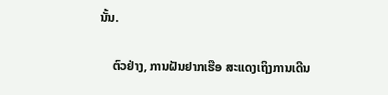ນັ້ນ.

    ຕົວຢ່າງ, ການຝັນຢາກເຮືອ ສະແດງເຖິງການເດີນ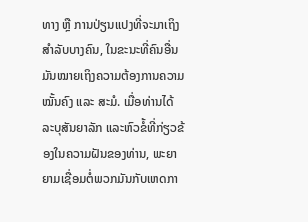ທາງ ຫຼື ການປ່ຽນແປງທີ່ຈະມາເຖິງສຳລັບບາງຄົນ, ໃນຂະນະທີ່ຄົນອື່ນມັນໝາຍເຖິງຄວາມຕ້ອງການຄວາມໝັ້ນຄົງ ແລະ ສະມໍ. ເມື່ອທ່ານໄດ້ລະບຸສັນຍາລັກ ແລະຫົວຂໍ້ທີ່ກ່ຽວຂ້ອງໃນຄວາມຝັນຂອງທ່ານ, ພະຍາຍາມເຊື່ອມຕໍ່ພວກມັນກັບເຫດກາ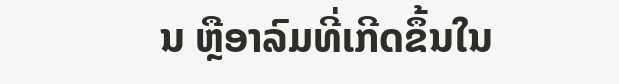ນ ຫຼືອາລົມທີ່ເກີດຂຶ້ນໃນ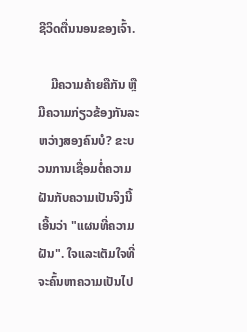ຊີວິດຕື່ນນອນຂອງເຈົ້າ.

    ມີຄວາມຄ້າຍຄືກັນ ຫຼືມີຄວາມກ່ຽວຂ້ອງກັນລະຫວ່າງສອງຄົນບໍ? ຂະບວນການເຊື່ອມຕໍ່ຄວາມຝັນກັບຄວາມເປັນຈິງນີ້ເອີ້ນວ່າ "ແຜນທີ່ຄວາມຝັນ". ໃຈແລະເຕັມໃຈທີ່ຈະຄົ້ນຫາຄວາມເປັນໄປ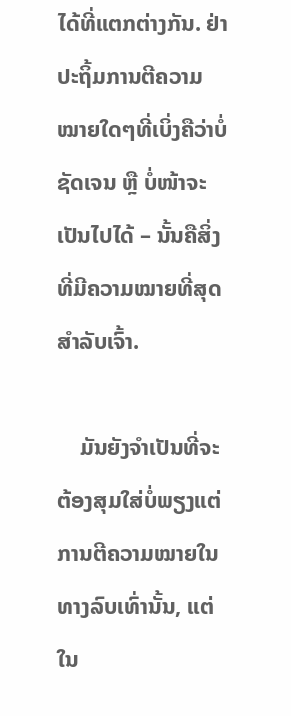ໄດ້ທີ່ແຕກຕ່າງກັນ. ຢ່າປະຖິ້ມການຕີຄວາມໝາຍໃດໆທີ່ເບິ່ງຄືວ່າບໍ່ຊັດເຈນ ຫຼື ບໍ່ໜ້າຈະເປັນໄປໄດ້ – ນັ້ນຄືສິ່ງທີ່ມີຄວາມໝາຍທີ່ສຸດສຳລັບເຈົ້າ.

    ມັນຍັງຈຳເປັນທີ່ຈະຕ້ອງສຸມໃສ່ບໍ່ພຽງແຕ່ການຕີຄວາມໝາຍໃນທາງລົບເທົ່ານັ້ນ, ແຕ່ໃນ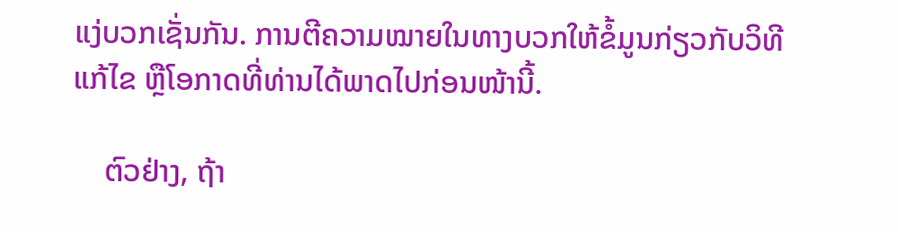ແງ່ບວກເຊັ່ນກັນ. ການຕີຄວາມໝາຍໃນທາງບວກໃຫ້ຂໍ້ມູນກ່ຽວກັບວິທີແກ້ໄຂ ຫຼືໂອກາດທີ່ທ່ານໄດ້ພາດໄປກ່ອນໜ້ານີ້.

    ຕົວຢ່າງ, ຖ້າ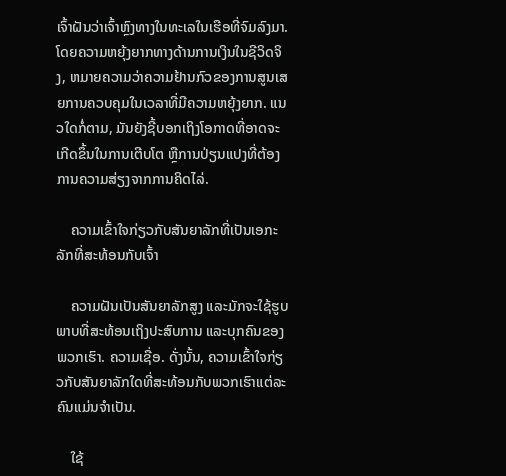ເຈົ້າຝັນວ່າເຈົ້າຫຼົງທາງໃນທະເລໃນເຮືອທີ່ຈົມລົງມາ.ໂດຍຄວາມຫຍຸ້ງຍາກທາງດ້ານການເງິນໃນຊີວິດຈິງ, ຫມາຍຄວາມວ່າຄວາມຢ້ານກົວຂອງການສູນເສຍການຄວບຄຸມໃນເວລາທີ່ມີຄວາມຫຍຸ້ງຍາກ. ແນວໃດກໍ່ຕາມ, ມັນຍັງຊີ້ບອກເຖິງໂອກາດທີ່ອາດຈະເກີດຂຶ້ນໃນການເຕີບໂຕ ຫຼືການປ່ຽນແປງທີ່ຕ້ອງການຄວາມສ່ຽງຈາກການຄິດໄລ່.

    ຄວາມເຂົ້າໃຈກ່ຽວກັບສັນຍາລັກທີ່ເປັນເອກະລັກທີ່ສະທ້ອນກັບເຈົ້າ

    ຄວາມຝັນເປັນສັນຍາລັກສູງ ແລະມັກຈະໃຊ້ຮູບພາບທີ່ສະທ້ອນເຖິງປະສົບການ ແລະບຸກຄົນຂອງພວກເຮົາ. ຄວາມເຊື່ອ. ດັ່ງນັ້ນ, ຄວາມເຂົ້າໃຈກ່ຽວກັບສັນຍາລັກໃດທີ່ສະທ້ອນກັບພວກເຮົາແຕ່ລະຄົນແມ່ນຈໍາເປັນ.

    ໃຊ້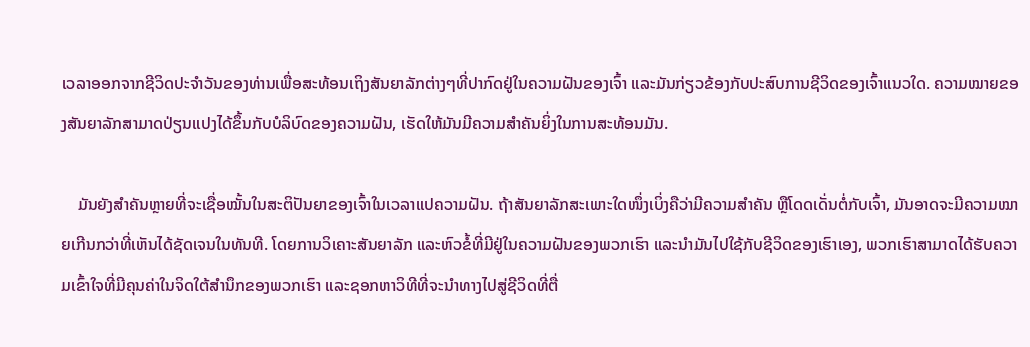ເວລາອອກຈາກຊີວິດປະຈໍາວັນຂອງທ່ານເພື່ອສະທ້ອນເຖິງສັນຍາລັກຕ່າງໆທີ່ປາກົດຢູ່ໃນຄວາມຝັນຂອງເຈົ້າ ແລະມັນກ່ຽວຂ້ອງກັບປະສົບການຊີວິດຂອງເຈົ້າແນວໃດ. ຄວາມໝາຍຂອງສັນຍາລັກສາມາດປ່ຽນແປງໄດ້ຂຶ້ນກັບບໍລິບົດຂອງຄວາມຝັນ, ເຮັດໃຫ້ມັນມີຄວາມສຳຄັນຍິ່ງໃນການສະທ້ອນມັນ.

    ມັນຍັງສຳຄັນຫຼາຍທີ່ຈະເຊື່ອໝັ້ນໃນສະຕິປັນຍາຂອງເຈົ້າໃນເວລາແປຄວາມຝັນ. ຖ້າສັນຍາລັກສະເພາະໃດໜຶ່ງເບິ່ງຄືວ່າມີຄວາມສຳຄັນ ຫຼືໂດດເດັ່ນຕໍ່ກັບເຈົ້າ, ມັນອາດຈະມີຄວາມໝາຍເກີນກວ່າທີ່ເຫັນໄດ້ຊັດເຈນໃນທັນທີ. ໂດຍການວິເຄາະສັນຍາລັກ ແລະຫົວຂໍ້ທີ່ມີຢູ່ໃນຄວາມຝັນຂອງພວກເຮົາ ແລະນໍາມັນໄປໃຊ້ກັບຊີວິດຂອງເຮົາເອງ, ພວກເຮົາສາມາດໄດ້ຮັບຄວາມເຂົ້າໃຈທີ່ມີຄຸນຄ່າໃນຈິດໃຕ້ສໍານຶກຂອງພວກເຮົາ ແລະຊອກຫາວິທີທີ່ຈະນໍາທາງໄປສູ່ຊີວິດທີ່ຕື່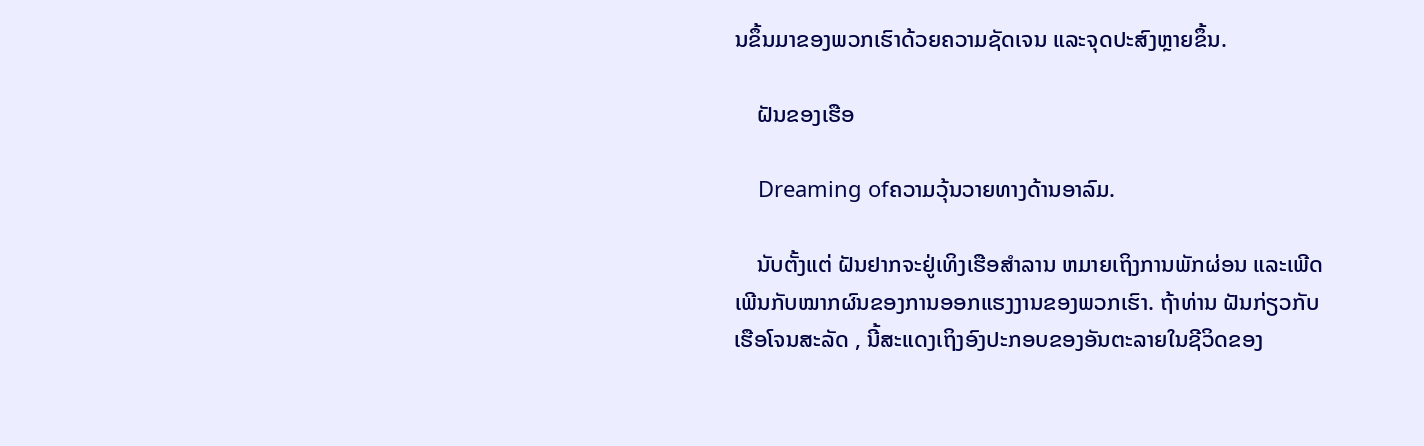ນຂຶ້ນມາຂອງພວກເຮົາດ້ວຍຄວາມຊັດເຈນ ແລະຈຸດປະສົງຫຼາຍຂຶ້ນ.

    ຝັນຂອງເຮືອ

    Dreaming ofຄວາມວຸ້ນວາຍທາງດ້ານອາລົມ.

    ນັບຕັ້ງແຕ່ ຝັນຢາກຈະຢູ່ເທິງເຮືອສຳລານ ຫມາຍເຖິງການພັກຜ່ອນ ແລະເພີດເພີນກັບໝາກຜົນຂອງການອອກແຮງງານຂອງພວກເຮົາ. ຖ້າທ່ານ ຝັນກ່ຽວກັບເຮືອໂຈນສະລັດ , ນີ້ສະແດງເຖິງອົງປະກອບຂອງອັນຕະລາຍໃນຊີວິດຂອງ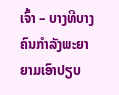ເຈົ້າ – ບາງທີບາງຄົນກຳລັງພະຍາຍາມເອົາປຽບ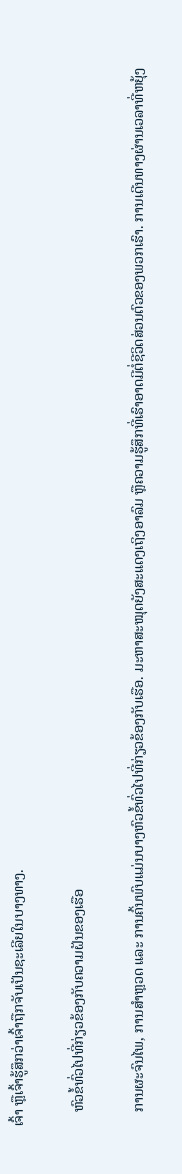ເຈົ້າ ຫຼືເຈົ້າຮູ້ສຶກວ່າເຈົ້າຖືກຈັບເປັນຊະເລີຍໃນບາງທາງ.

    ຫົວຂໍ້ທົ່ວໄປທີ່ກ່ຽວຂ້ອງກັບຄວາມຝັນຂອງເຮືອ

    ການຜະຈົນໄພ, ການສຳຫຼວດ ແລະ ການຄົ້ນພົບແມ່ນບາງຫົວຂໍ້ທົ່ວໄປທີ່ກ່ຽວຂ້ອງກັບເຮືອ. ມະຫາສະໝຸດຍັງສະແດງເຖິງອາລົມ ຫຼືຄວາມຮູ້ສຶກທີ່ເຮົາອາດມີຕໍ່ຊີວິດສ່ວນຕົວຂອງພວກເຮົາ. ການເດີນທາງຜ່ານເວລາທີ່ຫຍຸ້ງ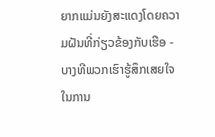ຍາກແມ່ນຍັງສະແດງໂດຍຄວາມຝັນທີ່ກ່ຽວຂ້ອງກັບເຮືອ - ບາງທີພວກເຮົາຮູ້ສຶກເສຍໃຈໃນການ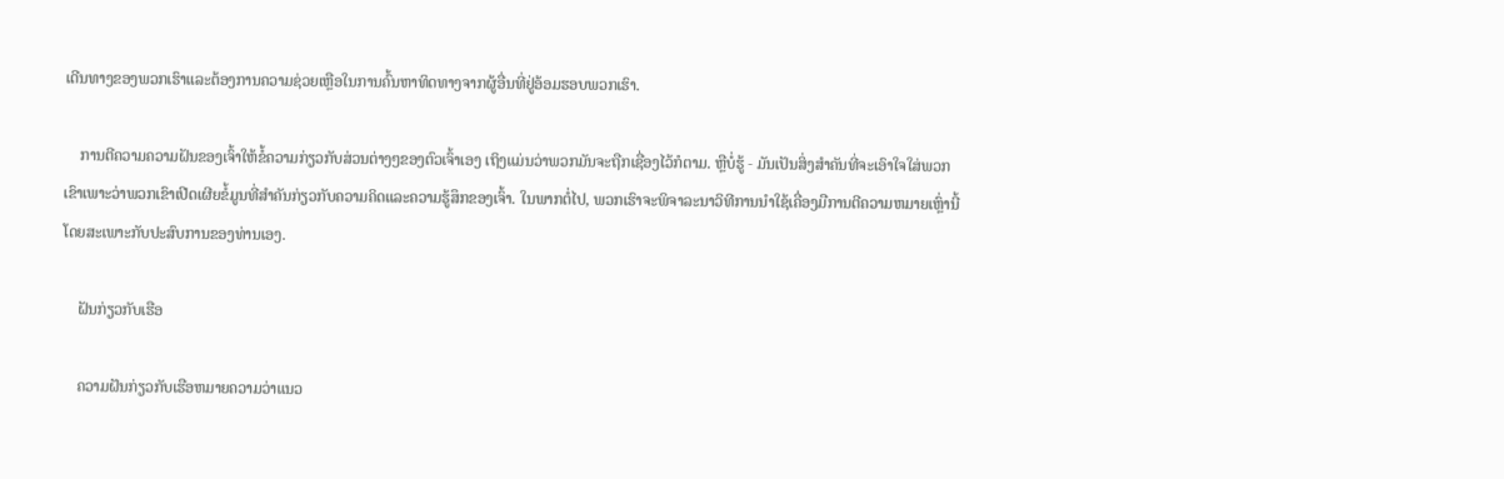ເດີນທາງຂອງພວກເຮົາແລະຕ້ອງການຄວາມຊ່ວຍເຫຼືອໃນການຄົ້ນຫາທິດທາງຈາກຜູ້ອື່ນທີ່ຢູ່ອ້ອມຮອບພວກເຮົາ.

    ການຕີຄວາມຄວາມຝັນຂອງເຈົ້າໃຫ້ຂໍ້ຄວາມກ່ຽວກັບສ່ວນຕ່າງໆຂອງຕົວເຈົ້າເອງ ເຖິງແມ່ນວ່າພວກມັນຈະຖືກເຊື່ອງໄວ້ກໍຕາມ. ຫຼືບໍ່ຮູ້ - ມັນເປັນສິ່ງສໍາຄັນທີ່ຈະເອົາໃຈໃສ່ພວກເຂົາເພາະວ່າພວກເຂົາເປີດເຜີຍຂໍ້ມູນທີ່ສໍາຄັນກ່ຽວກັບຄວາມຄິດແລະຄວາມຮູ້ສຶກຂອງເຈົ້າ. ໃນພາກຕໍ່ໄປ, ພວກເຮົາຈະພິຈາລະນາວິທີການນໍາໃຊ້ເຄື່ອງມືການຕີຄວາມຫມາຍເຫຼົ່ານີ້ໂດຍສະເພາະກັບປະສົບການຂອງທ່ານເອງ.

    ຝັນກ່ຽວກັບເຮືອ

    ຄວາມຝັນກ່ຽວກັບເຮືອຫມາຍຄວາມວ່າແນວ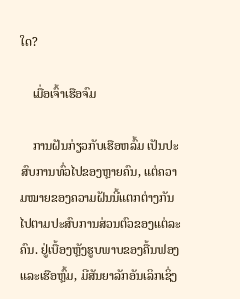ໃດ?

    ເມື່ອເຈົ້າເຮືອຈົມ

    ການຝັນກ່ຽວກັບເຮືອຫລົ້ມ ເປັນປະສົບການທົ່ວໄປຂອງຫຼາຍຄົນ, ແຕ່ຄວາມໝາຍຂອງຄວາມຝັນນີ້ແຕກຕ່າງກັນໄປຕາມປະສົບການສ່ວນຕົວຂອງແຕ່ລະຄົນ. ຢູ່ເບື້ອງຫຼັງຮູບພາບຂອງຄື້ນຟອງ ແລະເຮືອຫຼົ້ມ, ມີສັນຍາລັກອັນເລິກເຊິ່ງ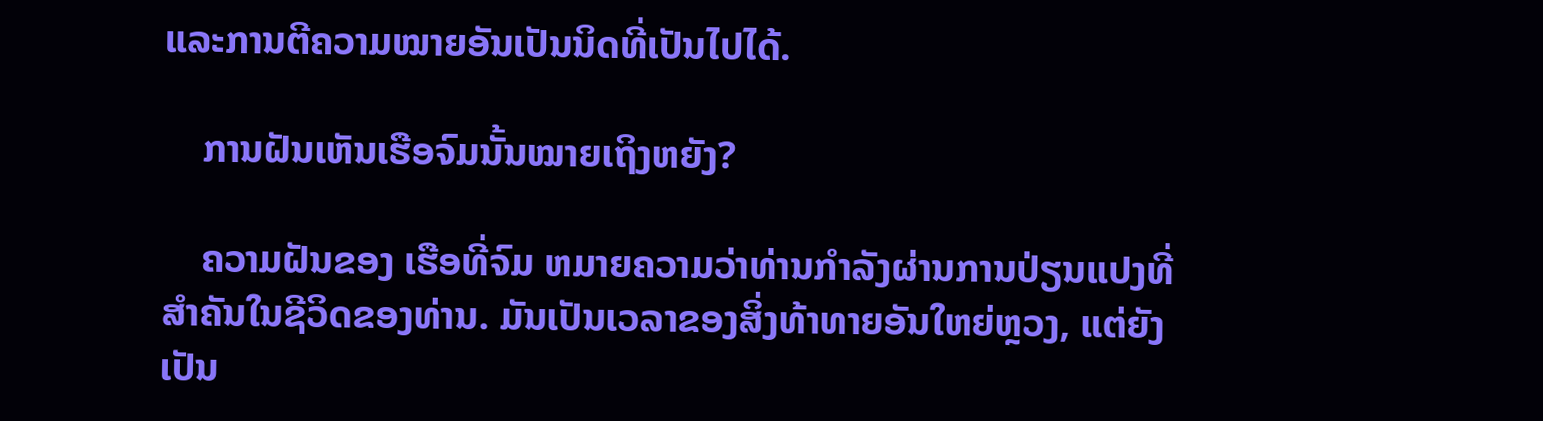ແລະການຕີຄວາມໝາຍອັນເປັນນິດທີ່ເປັນໄປໄດ້.

    ການຝັນເຫັນເຮືອຈົມນັ້ນໝາຍເຖິງຫຍັງ?

    ຄວາມຝັນຂອງ ເຮືອທີ່ຈົມ ຫມາຍຄວາມວ່າທ່ານກໍາລັງຜ່ານການປ່ຽນແປງທີ່ສໍາຄັນໃນຊີວິດຂອງທ່ານ. ມັນເປັນເວລາຂອງສິ່ງທ້າທາຍອັນໃຫຍ່ຫຼວງ, ແຕ່ຍັງເປັນ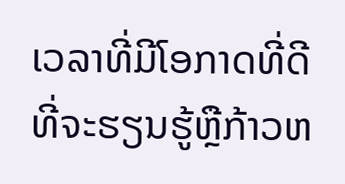ເວລາທີ່ມີໂອກາດທີ່ດີທີ່ຈະຮຽນຮູ້ຫຼືກ້າວຫ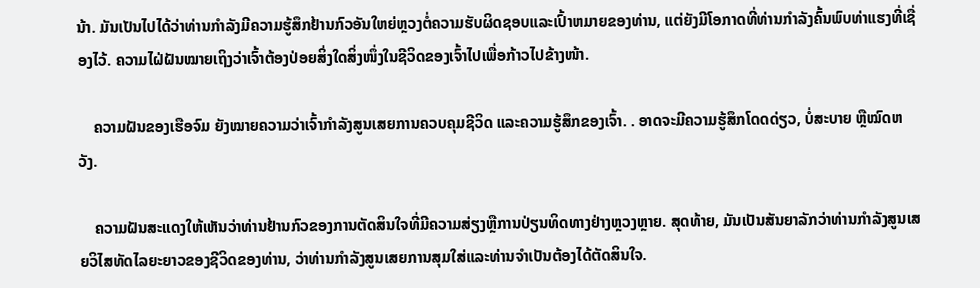ນ້າ. ມັນເປັນໄປໄດ້ວ່າທ່ານກໍາລັງມີຄວາມຮູ້ສຶກຢ້ານກົວອັນໃຫຍ່ຫຼວງຕໍ່ຄວາມຮັບຜິດຊອບແລະເປົ້າຫມາຍຂອງທ່ານ, ແຕ່ຍັງມີໂອກາດທີ່ທ່ານກໍາລັງຄົ້ນພົບທ່າແຮງທີ່ເຊື່ອງໄວ້. ຄວາມໄຝ່ຝັນໝາຍເຖິງວ່າເຈົ້າຕ້ອງປ່ອຍສິ່ງໃດສິ່ງໜຶ່ງໃນຊີວິດຂອງເຈົ້າໄປເພື່ອກ້າວໄປຂ້າງໜ້າ.

    ຄວາມຝັນຂອງເຮືອຈົມ ຍັງໝາຍຄວາມວ່າເຈົ້າກຳລັງສູນເສຍການຄວບຄຸມຊີວິດ ແລະຄວາມຮູ້ສຶກຂອງເຈົ້າ. . ອາດຈະມີຄວາມຮູ້ສຶກໂດດດ່ຽວ, ບໍ່ສະບາຍ ຫຼືໝົດຫວັງ.

    ຄວາມຝັນສະແດງໃຫ້ເຫັນວ່າທ່ານຢ້ານກົວຂອງການຕັດສິນໃຈທີ່ມີຄວາມສ່ຽງຫຼືການປ່ຽນທິດທາງຢ່າງຫຼວງຫຼາຍ. ສຸດທ້າຍ, ມັນເປັນສັນຍາລັກວ່າທ່ານກໍາລັງສູນເສຍວິໄສທັດໄລຍະຍາວຂອງຊີວິດຂອງທ່ານ, ວ່າທ່ານກໍາລັງສູນເສຍການສຸມໃສ່ແລະທ່ານຈໍາເປັນຕ້ອງໄດ້ຕັດສິນໃຈ.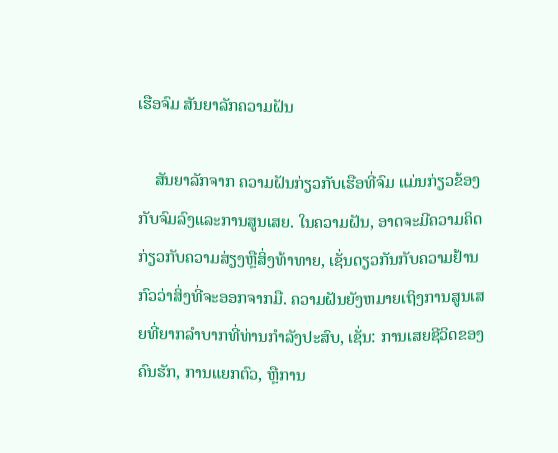ເຮືອຈົມ ສັນຍາລັກຄວາມຝັນ

    ສັນຍາລັກຈາກ ຄວາມຝັນກ່ຽວກັບເຮືອທີ່ຈົມ ແມ່ນກ່ຽວຂ້ອງກັບຈົມລົງແລະການສູນເສຍ. ໃນຄວາມຝັນ, ອາດຈະມີຄວາມຄິດກ່ຽວກັບຄວາມສ່ຽງຫຼືສິ່ງທ້າທາຍ, ເຊັ່ນດຽວກັນກັບຄວາມຢ້ານກົວວ່າສິ່ງທີ່ຈະອອກຈາກມື. ຄວາມຝັນຍັງຫມາຍເຖິງການສູນເສຍທີ່ຍາກລໍາບາກທີ່ທ່ານກໍາລັງປະສົບ, ເຊັ່ນ: ການເສຍຊີວິດຂອງຄົນຮັກ, ການແຍກຕົວ, ຫຼືການ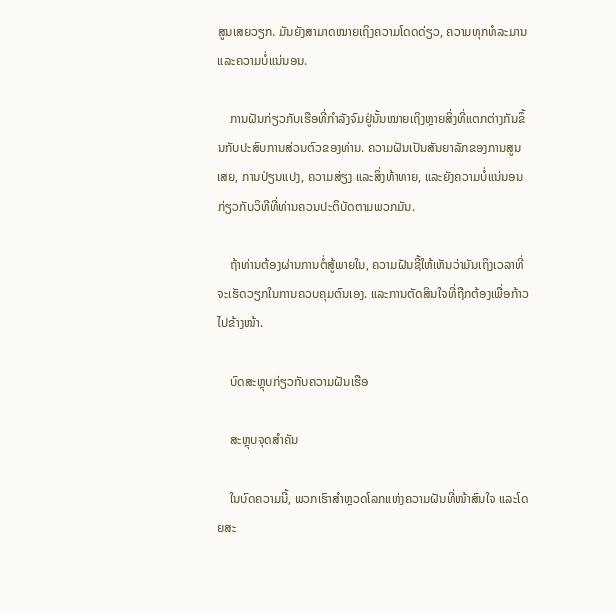ສູນເສຍວຽກ. ມັນຍັງສາມາດໝາຍເຖິງຄວາມໂດດດ່ຽວ, ຄວາມທຸກທໍລະມານ ແລະຄວາມບໍ່ແນ່ນອນ.

    ການຝັນກ່ຽວກັບເຮືອທີ່ກຳລັງຈົມຢູ່ນັ້ນໝາຍເຖິງຫຼາຍສິ່ງທີ່ແຕກຕ່າງກັນຂຶ້ນກັບປະສົບການສ່ວນຕົວຂອງທ່ານ. ຄວາມຝັນເປັນສັນຍາລັກຂອງການສູນເສຍ, ການປ່ຽນແປງ, ຄວາມສ່ຽງ ແລະສິ່ງທ້າທາຍ, ແລະຍັງຄວາມບໍ່ແນ່ນອນກ່ຽວກັບວິທີທີ່ທ່ານຄວນປະຕິບັດຕາມພວກມັນ.

    ຖ້າທ່ານຕ້ອງຜ່ານການຕໍ່ສູ້ພາຍໃນ, ຄວາມຝັນຊີ້ໃຫ້ເຫັນວ່າມັນເຖິງເວລາທີ່ຈະເຮັດວຽກໃນການຄວບຄຸມຕົນເອງ. ແລະການຕັດສິນໃຈທີ່ຖືກຕ້ອງເພື່ອກ້າວໄປຂ້າງໜ້າ.

    ບົດສະຫຼຸບກ່ຽວກັບຄວາມຝັນເຮືອ

    ສະຫຼຸບຈຸດສຳຄັນ

    ໃນບົດຄວາມນີ້, ພວກເຮົາສຳຫຼວດໂລກແຫ່ງຄວາມຝັນທີ່ໜ້າສົນໃຈ ແລະໂດຍສະ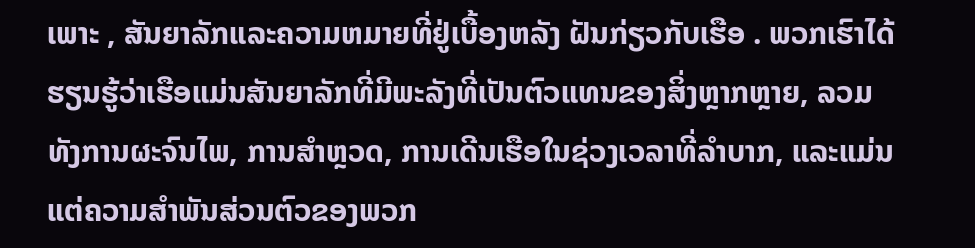ເພາະ , ສັນຍາລັກແລະຄວາມຫມາຍທີ່ຢູ່ເບື້ອງຫລັງ ຝັນກ່ຽວກັບເຮືອ . ພວກເຮົາໄດ້ຮຽນຮູ້ວ່າເຮືອແມ່ນສັນຍາລັກທີ່ມີພະລັງທີ່ເປັນຕົວແທນຂອງສິ່ງຫຼາກຫຼາຍ, ລວມທັງການຜະຈົນໄພ, ການສຳຫຼວດ, ການເດີນເຮືອໃນຊ່ວງເວລາທີ່ລຳບາກ, ແລະແມ່ນແຕ່ຄວາມສຳພັນສ່ວນຕົວຂອງພວກ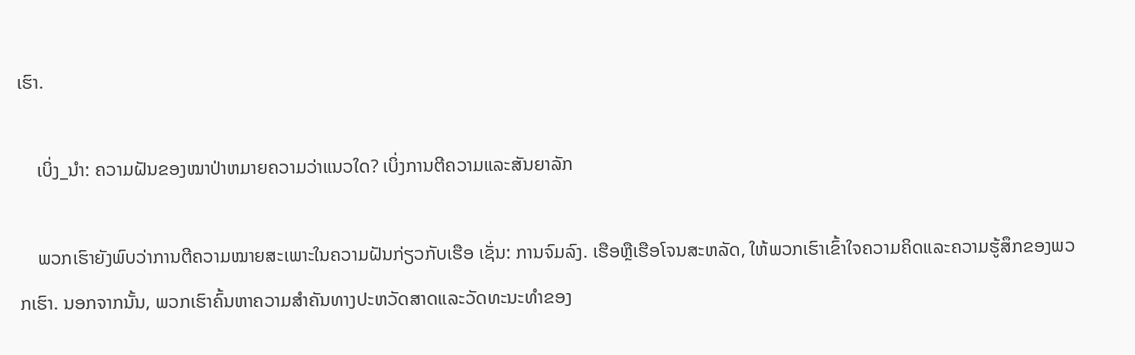ເຮົາ.

    ເບິ່ງ_ນຳ: ຄວາມຝັນຂອງໝາປ່າຫມາຍຄວາມວ່າແນວໃດ? ເບິ່ງການຕີຄວາມແລະສັນຍາລັກ

    ພວກເຮົາຍັງພົບວ່າການຕີຄວາມໝາຍສະເພາະໃນຄວາມຝັນກ່ຽວກັບເຮືອ ເຊັ່ນ: ການຈົມລົງ. ເຮືອຫຼືເຮືອໂຈນສະຫລັດ, ໃຫ້ພວກເຮົາເຂົ້າໃຈຄວາມຄິດແລະຄວາມຮູ້ສຶກຂອງພວກເຮົາ. ນອກຈາກນັ້ນ, ພວກເຮົາຄົ້ນຫາຄວາມສໍາຄັນທາງປະຫວັດສາດແລະວັດທະນະທໍາຂອງ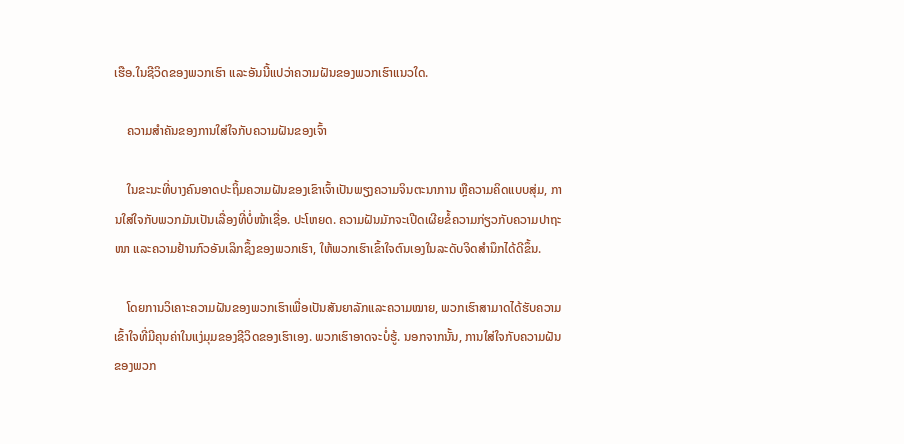ເຮືອ.ໃນຊີວິດຂອງພວກເຮົາ ແລະອັນນີ້ແປວ່າຄວາມຝັນຂອງພວກເຮົາແນວໃດ.

    ຄວາມສຳຄັນຂອງການໃສ່ໃຈກັບຄວາມຝັນຂອງເຈົ້າ

    ໃນຂະນະທີ່ບາງຄົນອາດປະຖິ້ມຄວາມຝັນຂອງເຂົາເຈົ້າເປັນພຽງຄວາມຈິນຕະນາການ ຫຼືຄວາມຄິດແບບສຸ່ມ, ການໃສ່ໃຈກັບພວກມັນເປັນເລື່ອງທີ່ບໍ່ໜ້າເຊື່ອ. ປະໂຫຍດ. ຄວາມຝັນມັກຈະເປີດເຜີຍຂໍ້ຄວາມກ່ຽວກັບຄວາມປາຖະໜາ ແລະຄວາມຢ້ານກົວອັນເລິກຊຶ້ງຂອງພວກເຮົາ, ໃຫ້ພວກເຮົາເຂົ້າໃຈຕົນເອງໃນລະດັບຈິດສຳນຶກໄດ້ດີຂຶ້ນ.

    ໂດຍການວິເຄາະຄວາມຝັນຂອງພວກເຮົາເພື່ອເປັນສັນຍາລັກແລະຄວາມໝາຍ, ພວກເຮົາສາມາດໄດ້ຮັບຄວາມເຂົ້າໃຈທີ່ມີຄຸນຄ່າໃນແງ່ມຸມຂອງຊີວິດຂອງເຮົາເອງ. ພວກເຮົາອາດຈະບໍ່ຮູ້. ນອກຈາກນັ້ນ, ການໃສ່ໃຈກັບຄວາມຝັນຂອງພວກ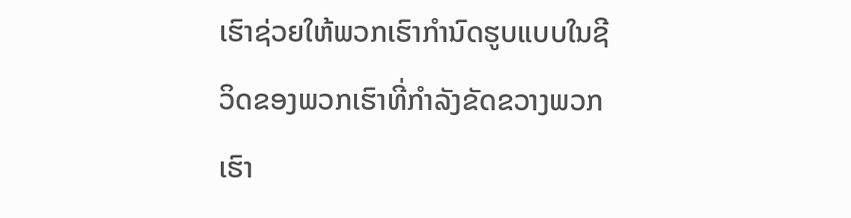ເຮົາຊ່ວຍໃຫ້ພວກເຮົາກໍານົດຮູບແບບໃນຊີວິດຂອງພວກເຮົາທີ່ກໍາລັງຂັດຂວາງພວກເຮົາ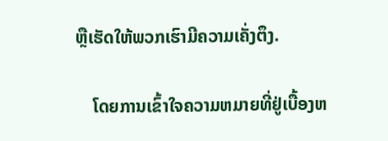ຫຼືເຮັດໃຫ້ພວກເຮົາມີຄວາມເຄັ່ງຕຶງ.

    ໂດຍການເຂົ້າໃຈຄວາມຫມາຍທີ່ຢູ່ເບື້ອງຫ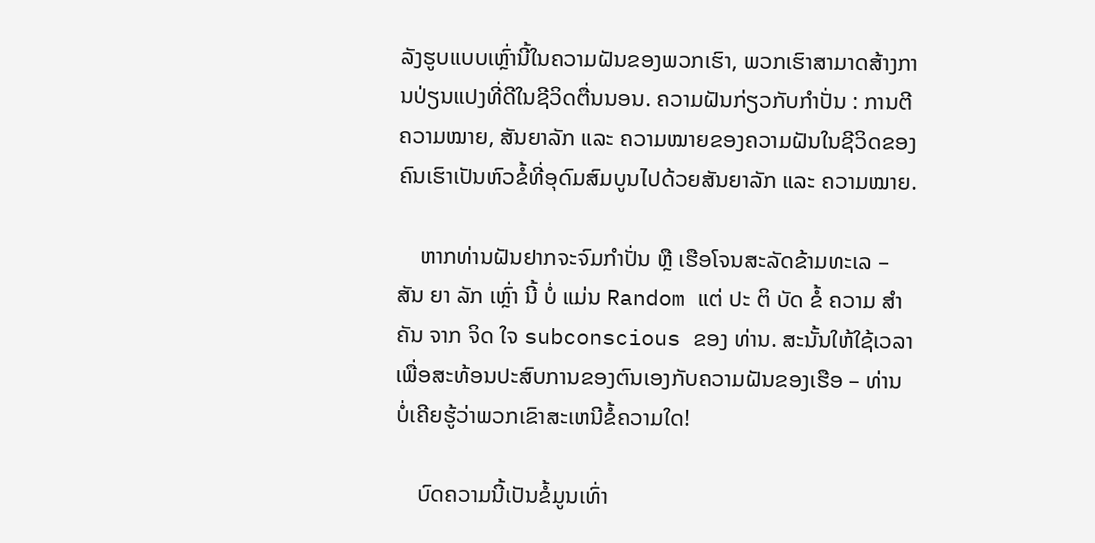ລັງຮູບແບບເຫຼົ່ານີ້ໃນຄວາມຝັນຂອງພວກເຮົາ, ພວກເຮົາສາມາດສ້າງການປ່ຽນແປງທີ່ດີໃນຊີວິດຕື່ນນອນ. ຄວາມຝັນກ່ຽວກັບກຳປັ່ນ : ການຕີຄວາມໝາຍ, ສັນຍາລັກ ແລະ ຄວາມໝາຍຂອງຄວາມຝັນໃນຊີວິດຂອງຄົນເຮົາເປັນຫົວຂໍ້ທີ່ອຸດົມສົມບູນໄປດ້ວຍສັນຍາລັກ ແລະ ຄວາມໝາຍ.

    ຫາກທ່ານຝັນຢາກຈະຈົມກຳປັ່ນ ຫຼື ເຮືອໂຈນສະລັດຂ້າມທະເລ – ສັນ ຍາ ລັກ ເຫຼົ່າ ນີ້ ບໍ່ ແມ່ນ Random ແຕ່ ປະ ຕິ ບັດ ຂໍ້ ຄວາມ ສໍາ ຄັນ ຈາກ ຈິດ ໃຈ subconscious ຂອງ ທ່ານ. ສະນັ້ນໃຫ້ໃຊ້ເວລາເພື່ອສະທ້ອນປະສົບການຂອງຕົນເອງກັບຄວາມຝັນຂອງເຮືອ – ທ່ານບໍ່ເຄີຍຮູ້ວ່າພວກເຂົາສະເຫນີຂໍ້ຄວາມໃດ!

    ບົດຄວາມນີ້ເປັນຂໍ້ມູນເທົ່າ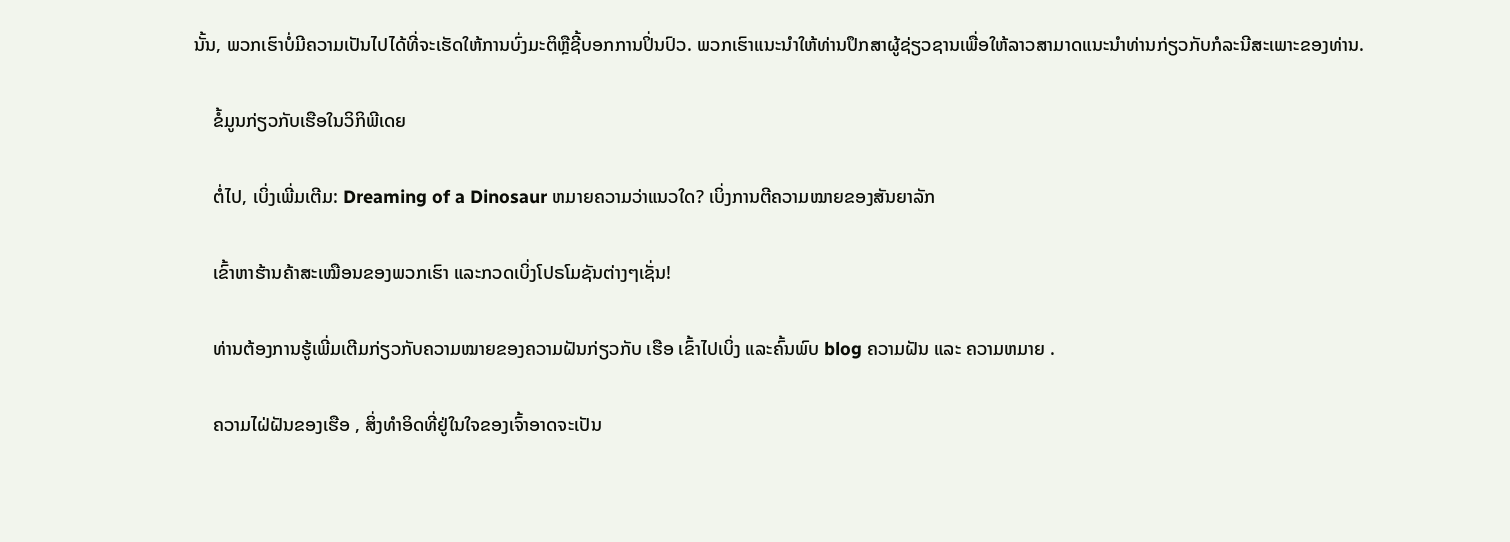ນັ້ນ, ພວກເຮົາບໍ່ມີຄວາມເປັນໄປໄດ້ທີ່ຈະເຮັດໃຫ້ການບົ່ງມະຕິຫຼືຊີ້ບອກການປິ່ນປົວ. ພວກເຮົາແນະນໍາໃຫ້ທ່ານປຶກສາຜູ້ຊ່ຽວຊານເພື່ອໃຫ້ລາວສາມາດແນະນໍາທ່ານກ່ຽວກັບກໍລະນີສະເພາະຂອງທ່ານ.

    ຂໍ້ມູນກ່ຽວກັບເຮືອໃນວິກິພີເດຍ

    ຕໍ່ໄປ, ເບິ່ງເພີ່ມເຕີມ: Dreaming of a Dinosaur ຫມາຍຄວາມວ່າແນວໃດ? ເບິ່ງການຕີຄວາມໝາຍຂອງສັນຍາລັກ

    ເຂົ້າຫາຮ້ານຄ້າສະເໝືອນຂອງພວກເຮົາ ແລະກວດເບິ່ງໂປຣໂມຊັນຕ່າງໆເຊັ່ນ!

    ທ່ານຕ້ອງການຮູ້ເພີ່ມເຕີມກ່ຽວກັບຄວາມໝາຍຂອງຄວາມຝັນກ່ຽວກັບ ເຮືອ ເຂົ້າໄປເບິ່ງ ແລະຄົ້ນພົບ blog ຄວາມຝັນ ແລະ ຄວາມຫມາຍ .

    ຄວາມໄຝ່ຝັນຂອງເຮືອ , ສິ່ງທໍາອິດທີ່ຢູ່ໃນໃຈຂອງເຈົ້າອາດຈະເປັນ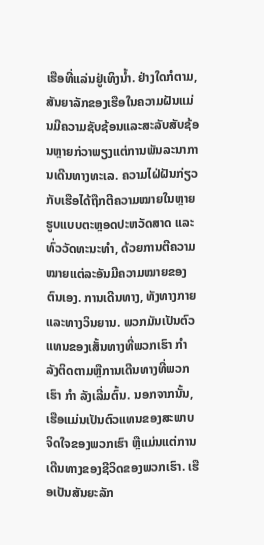ເຮືອທີ່ແລ່ນຢູ່ເທິງນ້ຳ. ຢ່າງໃດກໍຕາມ, ສັນຍາລັກຂອງເຮືອໃນຄວາມຝັນແມ່ນມີຄວາມຊັບຊ້ອນແລະສະລັບສັບຊ້ອນຫຼາຍກ່ວາພຽງແຕ່ການພັນລະນາການເດີນທາງທະເລ. ຄວາມໄຝ່ຝັນກ່ຽວກັບເຮືອໄດ້ຖືກຕີຄວາມໝາຍໃນຫຼາຍຮູບແບບຕະຫຼອດປະຫວັດສາດ ແລະທົ່ວວັດທະນະທຳ, ດ້ວຍການຕີຄວາມໝາຍແຕ່ລະອັນມີຄວາມໝາຍຂອງຕົນເອງ. ການເດີນທາງ, ທັງທາງກາຍ ແລະທາງວິນຍານ. ພວກມັນເປັນຕົວແທນຂອງເສັ້ນທາງທີ່ພວກເຮົາ ກຳ ລັງຕິດຕາມຫຼືການເດີນທາງທີ່ພວກເຮົາ ກຳ ລັງເລີ່ມຕົ້ນ. ນອກຈາກນັ້ນ, ເຮືອແມ່ນເປັນຕົວແທນຂອງສະພາບຈິດໃຈຂອງພວກເຮົາ ຫຼືແມ່ນແຕ່ການເດີນທາງຂອງຊີວິດຂອງພວກເຮົາ. ເຮືອເປັນສັນຍະລັກ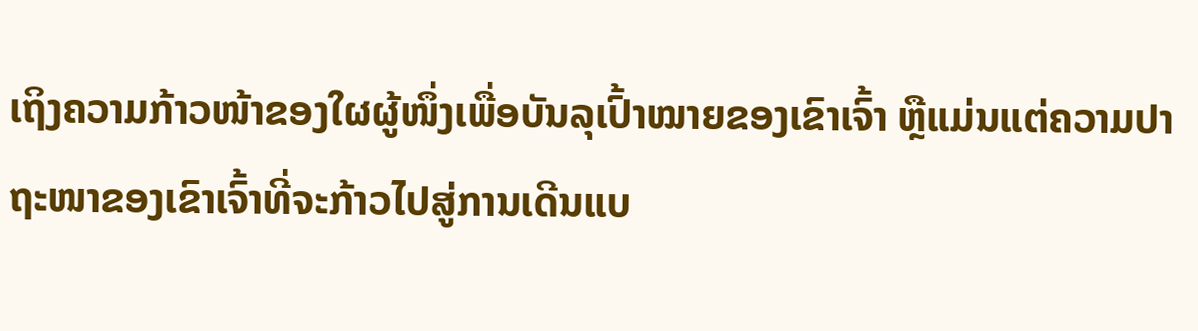ເຖິງຄວາມກ້າວໜ້າຂອງໃຜຜູ້ໜຶ່ງເພື່ອບັນລຸເປົ້າໝາຍຂອງເຂົາເຈົ້າ ຫຼືແມ່ນແຕ່ຄວາມປາຖະໜາຂອງເຂົາເຈົ້າທີ່ຈະກ້າວໄປສູ່ການເດີນແບ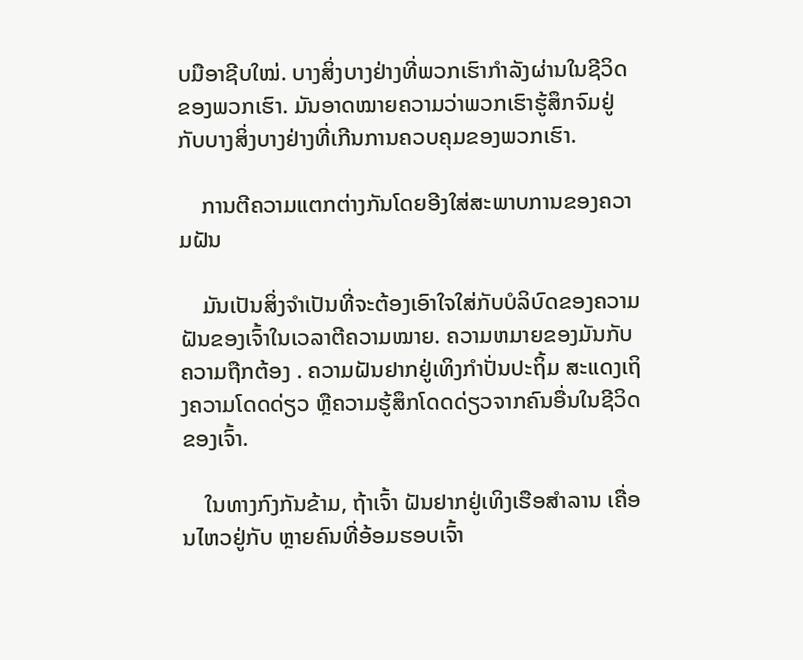ບມືອາຊີບໃໝ່. ບາງສິ່ງບາງຢ່າງທີ່ພວກເຮົາກໍາລັງຜ່ານໃນຊີວິດຂອງພວກເຮົາ. ມັນອາດໝາຍຄວາມວ່າພວກເຮົາຮູ້ສຶກຈົມຢູ່ກັບບາງສິ່ງບາງຢ່າງທີ່ເກີນການຄວບຄຸມຂອງພວກເຮົາ.

    ການຕີຄວາມແຕກຕ່າງກັນໂດຍອີງໃສ່ສະພາບການຂອງຄວາມຝັນ

    ມັນເປັນສິ່ງຈໍາເປັນທີ່ຈະຕ້ອງເອົາໃຈໃສ່ກັບບໍລິບົດຂອງຄວາມຝັນຂອງເຈົ້າໃນເວລາຕີຄວາມໝາຍ. ຄວາມຫມາຍຂອງມັນກັບຄວາມຖືກຕ້ອງ . ຄວາມຝັນຢາກຢູ່ເທິງກຳປັ່ນປະຖິ້ມ ສະແດງເຖິງຄວາມໂດດດ່ຽວ ຫຼືຄວາມຮູ້ສຶກໂດດດ່ຽວຈາກຄົນອື່ນໃນຊີວິດຂອງເຈົ້າ.

    ໃນທາງກົງກັນຂ້າມ, ຖ້າເຈົ້າ ຝັນຢາກຢູ່ເທິງເຮືອສຳລານ ເຄື່ອນໄຫວຢູ່ກັບ ຫຼາຍຄົນທີ່ອ້ອມຮອບເຈົ້າ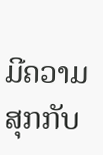ມີຄວາມສຸກກັບ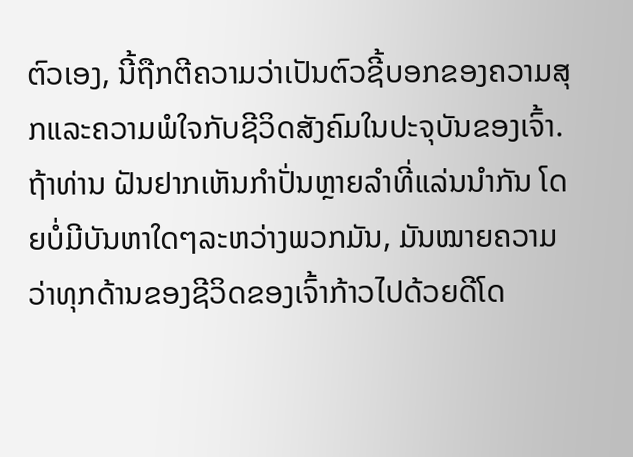ຕົວເອງ, ນີ້ຖືກຕີຄວາມວ່າເປັນຕົວຊີ້ບອກຂອງຄວາມສຸກແລະຄວາມພໍໃຈກັບຊີວິດສັງຄົມໃນປະຈຸບັນຂອງເຈົ້າ. ຖ້າທ່ານ ຝັນຢາກເຫັນກຳປັ່ນຫຼາຍລຳທີ່ແລ່ນນຳກັນ ໂດຍບໍ່ມີບັນຫາໃດໆລະຫວ່າງພວກມັນ, ມັນໝາຍຄວາມວ່າທຸກດ້ານຂອງຊີວິດຂອງເຈົ້າກ້າວໄປດ້ວຍດີໂດ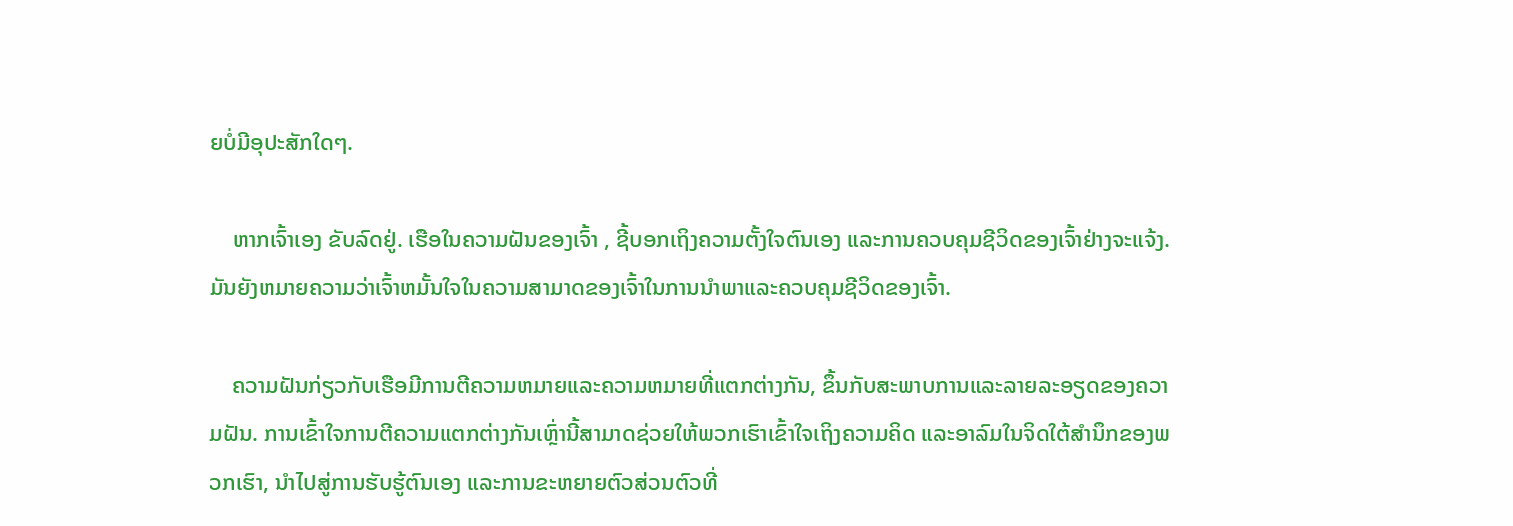ຍບໍ່ມີອຸປະສັກໃດໆ.

    ຫາກເຈົ້າເອງ ຂັບລົດຢູ່. ເຮືອໃນຄວາມຝັນຂອງເຈົ້າ , ຊີ້ບອກເຖິງຄວາມຕັ້ງໃຈຕົນເອງ ແລະການຄວບຄຸມຊີວິດຂອງເຈົ້າຢ່າງຈະແຈ້ງ. ມັນຍັງຫມາຍຄວາມວ່າເຈົ້າຫມັ້ນໃຈໃນຄວາມສາມາດຂອງເຈົ້າໃນການນໍາພາແລະຄວບຄຸມຊີວິດຂອງເຈົ້າ.

    ຄວາມຝັນກ່ຽວກັບເຮືອມີການຕີຄວາມຫມາຍແລະຄວາມຫມາຍທີ່ແຕກຕ່າງກັນ, ຂຶ້ນກັບສະພາບການແລະລາຍລະອຽດຂອງຄວາມຝັນ. ການເຂົ້າໃຈການຕີຄວາມແຕກຕ່າງກັນເຫຼົ່ານີ້ສາມາດຊ່ວຍໃຫ້ພວກເຮົາເຂົ້າໃຈເຖິງຄວາມຄິດ ແລະອາລົມໃນຈິດໃຕ້ສໍານຶກຂອງພວກເຮົາ, ນໍາໄປສູ່ການຮັບຮູ້ຕົນເອງ ແລະການຂະຫຍາຍຕົວສ່ວນຕົວທີ່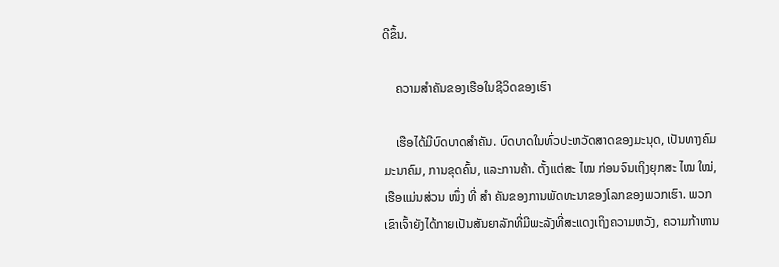ດີຂຶ້ນ.

    ຄວາມສຳຄັນຂອງເຮືອໃນຊີວິດຂອງເຮົາ

    ເຮືອໄດ້ມີບົດບາດສຳຄັນ. ບົດບາດໃນທົ່ວປະຫວັດສາດຂອງມະນຸດ, ເປັນທາງຄົມມະນາຄົມ, ການຂຸດຄົ້ນ, ແລະການຄ້າ. ຕັ້ງແຕ່ສະ ໄໝ ກ່ອນຈົນເຖິງຍຸກສະ ໄໝ ໃໝ່, ເຮືອແມ່ນສ່ວນ ໜຶ່ງ ທີ່ ສຳ ຄັນຂອງການພັດທະນາຂອງໂລກຂອງພວກເຮົາ. ພວກເຂົາເຈົ້າຍັງໄດ້ກາຍເປັນສັນຍາລັກທີ່ມີພະລັງທີ່ສະແດງເຖິງຄວາມຫວັງ, ຄວາມກ້າຫານ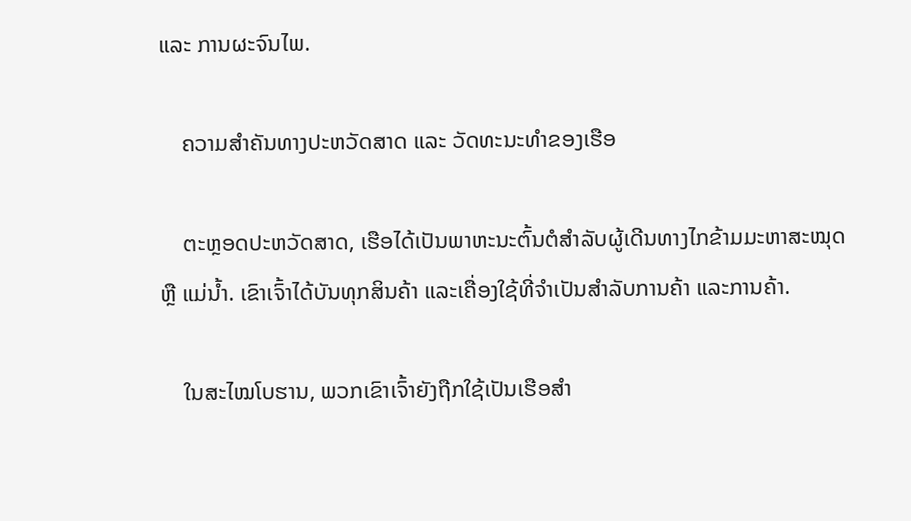ແລະ ການຜະຈົນໄພ.

    ຄວາມສຳຄັນທາງປະຫວັດສາດ ແລະ ວັດທະນະທຳຂອງເຮືອ

    ຕະຫຼອດປະຫວັດສາດ, ເຮືອໄດ້ເປັນພາຫະນະຕົ້ນຕໍສຳລັບຜູ້ເດີນທາງໄກຂ້າມມະຫາສະໝຸດ ຫຼື ແມ່ນ້ຳ. ເຂົາເຈົ້າໄດ້ບັນທຸກສິນຄ້າ ແລະເຄື່ອງໃຊ້ທີ່ຈໍາເປັນສໍາລັບການຄ້າ ແລະການຄ້າ.

    ໃນສະໄໝໂບຮານ, ພວກເຂົາເຈົ້າຍັງຖືກໃຊ້ເປັນເຮືອສໍາ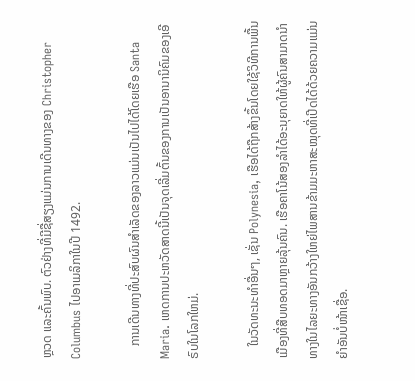ຫຼວດ ແລະຄົ້ນພົບ. ຕົວຢ່າງທີ່ມີຊື່ສຽງແມ່ນການເດີນທາງຂອງ Christopher Columbus ໄປອາເມລິກາໃນປີ 1492.

    ການເດີນທາງທີ່ປະສົບຜົນສໍາເລັດຂອງລາວແມ່ນເປັນໄປໄດ້ໂດຍເຮືອ Santa Maria. ເຫດການປະຫວັດສາດນີ້ເປັນຈຸດເລີ່ມຕົ້ນຂອງການເປັນອານານິຄົມຂອງເອີຣົບໃນໂລກໃຫມ່.

    ໃນວັດທະນະທໍາອື່ນໆ, ເຊັ່ນ Polynesia, ເຮືອໄດ້ຖືກສ້າງຂຶ້ນໂດຍໃຊ້ວິທີການພື້ນເມືອງທີ່ສືບທອດມາຫຼາຍລຸ້ນຄົນ. ເຮືອຄາໂນ້ສອງລຳໄດ້ອະນຸຍາດໃຫ້ຜູ້ຄົນສາມາດນຳທາງໃນໄລຍະທາງອັນກວ້າງໃຫຍ່ໄພສານຂ້າມມະຫາສະໝຸດທີ່ເປີດໄດ້ດ້ວຍຄວາມແມ່ນຍຳອັນບໍ່ໜ້າເຊື່ອ.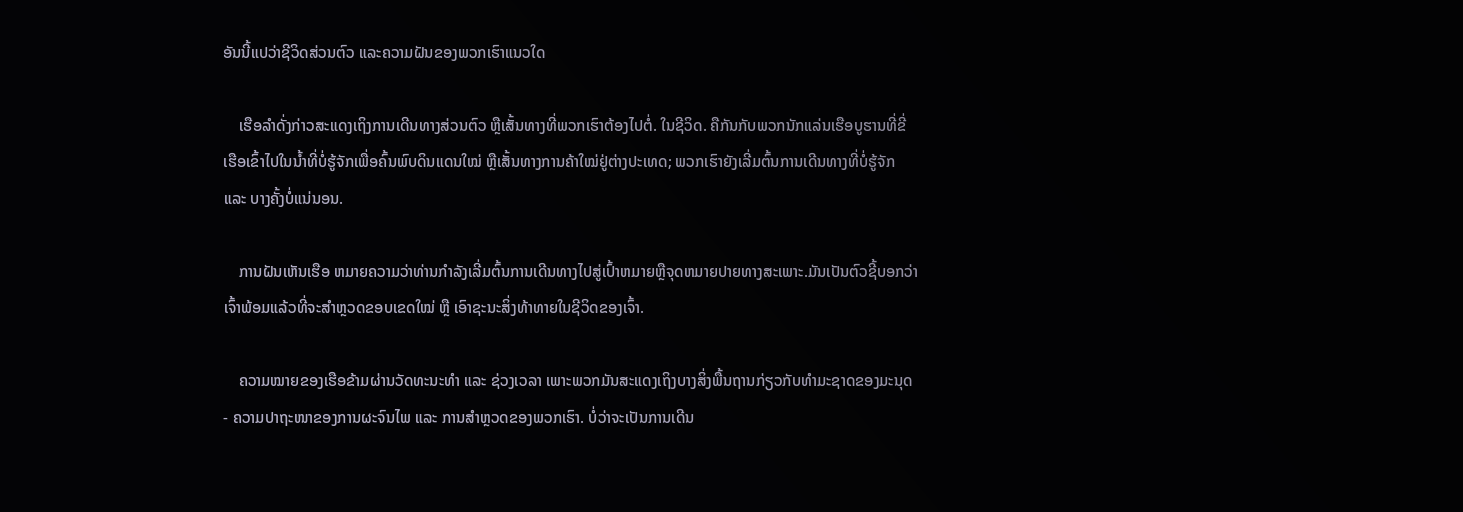ອັນນີ້ແປວ່າຊີວິດສ່ວນຕົວ ແລະຄວາມຝັນຂອງພວກເຮົາແນວໃດ

    ເຮືອລຳດັ່ງກ່າວສະແດງເຖິງການເດີນທາງສ່ວນຕົວ ຫຼືເສັ້ນທາງທີ່ພວກເຮົາຕ້ອງໄປຕໍ່. ໃນຊີວິດ. ຄືກັນກັບພວກນັກແລ່ນເຮືອບູຮານທີ່ຂີ່ເຮືອເຂົ້າໄປໃນນ້ຳທີ່ບໍ່ຮູ້ຈັກເພື່ອຄົ້ນພົບດິນແດນໃໝ່ ຫຼືເສັ້ນທາງການຄ້າໃໝ່ຢູ່ຕ່າງປະເທດ; ພວກເຮົາຍັງເລີ່ມຕົ້ນການເດີນທາງທີ່ບໍ່ຮູ້ຈັກ ແລະ ບາງຄັ້ງບໍ່ແນ່ນອນ.

    ການຝັນເຫັນເຮືອ ຫມາຍຄວາມວ່າທ່ານກໍາລັງເລີ່ມຕົ້ນການເດີນທາງໄປສູ່ເປົ້າຫມາຍຫຼືຈຸດຫມາຍປາຍທາງສະເພາະ.ມັນເປັນຕົວຊີ້ບອກວ່າເຈົ້າພ້ອມແລ້ວທີ່ຈະສຳຫຼວດຂອບເຂດໃໝ່ ຫຼື ເອົາຊະນະສິ່ງທ້າທາຍໃນຊີວິດຂອງເຈົ້າ.

    ຄວາມໝາຍຂອງເຮືອຂ້າມຜ່ານວັດທະນະທຳ ແລະ ຊ່ວງເວລາ ເພາະພວກມັນສະແດງເຖິງບາງສິ່ງພື້ນຖານກ່ຽວກັບທຳມະຊາດຂອງມະນຸດ - ຄວາມປາຖະໜາຂອງການຜະຈົນໄພ ແລະ ການສຳຫຼວດຂອງພວກເຮົາ. ບໍ່ວ່າຈະເປັນການເດີນ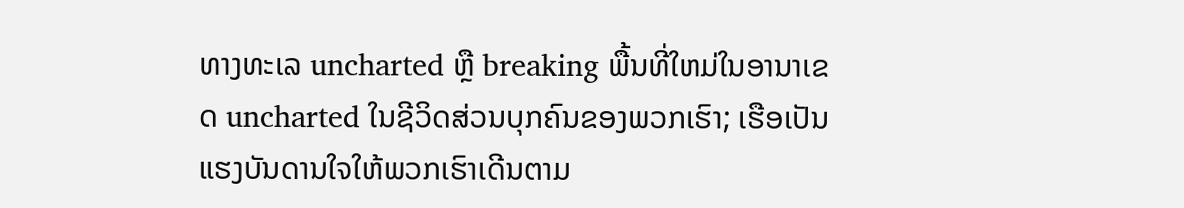ທາງທະເລ uncharted ຫຼື breaking ພື້ນທີ່ໃຫມ່ໃນອານາເຂດ uncharted ໃນຊີວິດສ່ວນບຸກຄົນຂອງພວກເຮົາ; ເຮືອເປັນແຮງບັນດານໃຈໃຫ້ພວກເຮົາເດີນຕາມ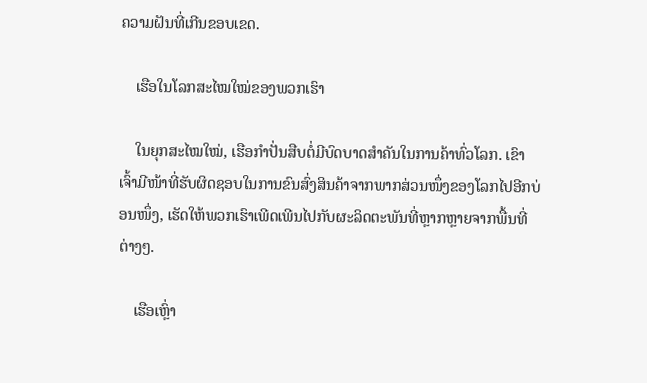ຄວາມຝັນທີ່ເກີນຂອບເຂດ.

    ເຮືອໃນໂລກສະໄໝໃໝ່ຂອງພວກເຮົາ

    ໃນຍຸກສະໄໝໃໝ່, ເຮືອກຳປັ່ນສືບຕໍ່ມີບົດບາດສຳຄັນໃນການຄ້າທົ່ວໂລກ. ເຂົາເຈົ້າມີໜ້າທີ່ຮັບຜິດຊອບໃນການຂົນສົ່ງສິນຄ້າຈາກພາກສ່ວນໜຶ່ງຂອງໂລກໄປອີກບ່ອນໜຶ່ງ, ເຮັດໃຫ້ພວກເຮົາເພີດເພີນໄປກັບຜະລິດຕະພັນທີ່ຫຼາກຫຼາຍຈາກພື້ນທີ່ຕ່າງໆ.

    ເຮືອເຫຼົ່າ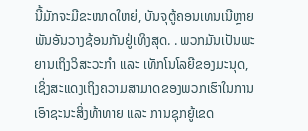ນີ້ມັກຈະມີຂະໜາດໃຫຍ່, ບັນຈຸຕູ້ຄອນເທນເນີຫຼາຍພັນອັນວາງຊ້ອນກັນຢູ່ເທິງສຸດ. . ພວກມັນເປັນພະຍານເຖິງວິສະວະກຳ ແລະ ເທັກໂນໂລຍີຂອງມະນຸດ, ເຊິ່ງສະແດງເຖິງຄວາມສາມາດຂອງພວກເຮົາໃນການເອົາຊະນະສິ່ງທ້າທາຍ ແລະ ການຊຸກຍູ້ເຂດ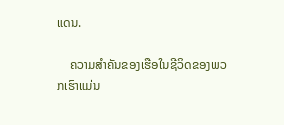ແດນ.

    ຄວາມສຳຄັນຂອງເຮືອໃນຊີວິດຂອງພວກເຮົາແມ່ນ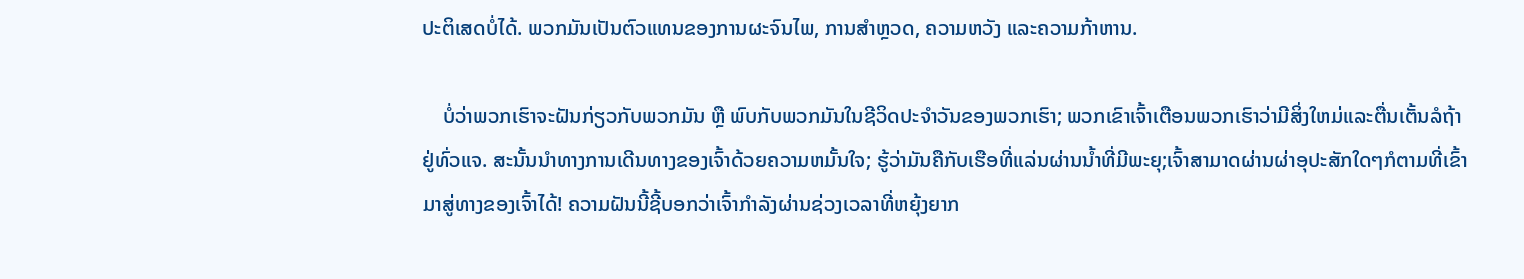ປະຕິເສດບໍ່ໄດ້. ພວກມັນເປັນຕົວແທນຂອງການຜະຈົນໄພ, ການສຳຫຼວດ, ຄວາມຫວັງ ແລະຄວາມກ້າຫານ.

    ບໍ່ວ່າພວກເຮົາຈະຝັນກ່ຽວກັບພວກມັນ ຫຼື ພົບກັບພວກມັນໃນຊີວິດປະຈຳວັນຂອງພວກເຮົາ; ພວກເຂົາເຈົ້າເຕືອນພວກເຮົາວ່າມີສິ່ງໃຫມ່ແລະຕື່ນເຕັ້ນລໍຖ້າຢູ່ທົ່ວແຈ. ສະນັ້ນນໍາທາງການເດີນທາງຂອງເຈົ້າດ້ວຍຄວາມຫມັ້ນໃຈ; ຮູ້ວ່າມັນຄືກັບເຮືອທີ່ແລ່ນຜ່ານນ້ຳທີ່ມີພະຍຸ;ເຈົ້າສາມາດຜ່ານຜ່າອຸປະສັກໃດໆກໍຕາມທີ່ເຂົ້າມາສູ່ທາງຂອງເຈົ້າໄດ້! ຄວາມຝັນນີ້ຊີ້ບອກວ່າເຈົ້າກໍາລັງຜ່ານຊ່ວງເວລາທີ່ຫຍຸ້ງຍາກ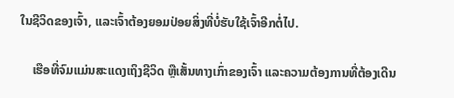ໃນຊີວິດຂອງເຈົ້າ, ແລະເຈົ້າຕ້ອງຍອມປ່ອຍສິ່ງທີ່ບໍ່ຮັບໃຊ້ເຈົ້າອີກຕໍ່ໄປ.

    ເຮືອທີ່ຈົມແມ່ນສະແດງເຖິງຊີວິດ ຫຼືເສັ້ນທາງເກົ່າຂອງເຈົ້າ ແລະຄວາມຕ້ອງການທີ່ຕ້ອງເດີນ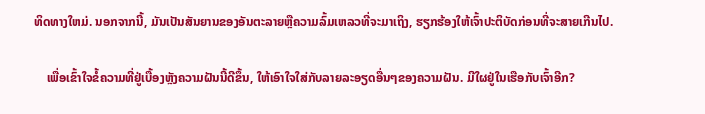ທິດທາງໃຫມ່. ນອກຈາກນີ້, ມັນເປັນສັນຍານຂອງອັນຕະລາຍຫຼືຄວາມລົ້ມເຫລວທີ່ຈະມາເຖິງ, ຮຽກຮ້ອງໃຫ້ເຈົ້າປະຕິບັດກ່ອນທີ່ຈະສາຍເກີນໄປ.

    ເພື່ອເຂົ້າໃຈຂໍ້ຄວາມທີ່ຢູ່ເບື້ອງຫຼັງຄວາມຝັນນີ້ດີຂຶ້ນ, ໃຫ້ເອົາໃຈໃສ່ກັບລາຍລະອຽດອື່ນໆຂອງຄວາມຝັນ. ມີໃຜຢູ່ໃນເຮືອກັບເຈົ້າອີກ?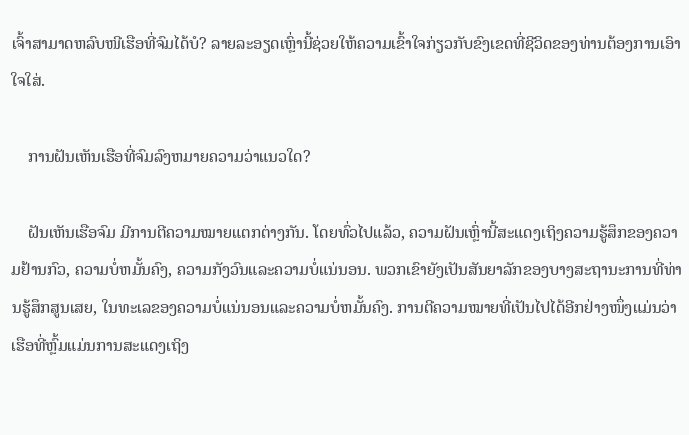ເຈົ້າສາມາດຫລົບໜີເຮືອທີ່ຈົມໄດ້ບໍ? ລາຍລະອຽດເຫຼົ່ານີ້ຊ່ວຍໃຫ້ຄວາມເຂົ້າໃຈກ່ຽວກັບຂົງເຂດທີ່ຊີວິດຂອງທ່ານຕ້ອງການເອົາໃຈໃສ່.

    ການຝັນເຫັນເຮືອທີ່ຈົມລົງຫມາຍຄວາມວ່າແນວໃດ?

    ຝັນເຫັນເຮືອຈົມ ມີການຕີຄວາມໝາຍແຕກຕ່າງກັນ. ໂດຍທົ່ວໄປແລ້ວ, ຄວາມຝັນເຫຼົ່ານີ້ສະແດງເຖິງຄວາມຮູ້ສຶກຂອງຄວາມຢ້ານກົວ, ຄວາມບໍ່ຫມັ້ນຄົງ, ຄວາມກັງວົນແລະຄວາມບໍ່ແນ່ນອນ. ພວກເຂົາຍັງເປັນສັນຍາລັກຂອງບາງສະຖານະການທີ່ທ່ານຮູ້ສຶກສູນເສຍ, ໃນທະເລຂອງຄວາມບໍ່ແນ່ນອນແລະຄວາມບໍ່ຫມັ້ນຄົງ. ການຕີຄວາມໝາຍທີ່ເປັນໄປໄດ້ອີກຢ່າງໜຶ່ງແມ່ນວ່າເຮືອທີ່ຫຼົ້ມແມ່ນການສະແດງເຖິງ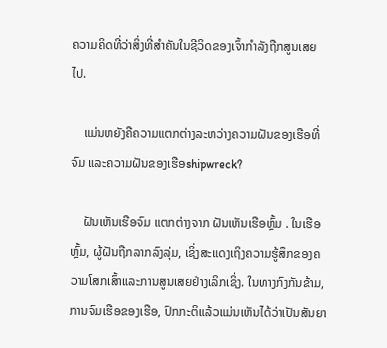ຄວາມຄິດທີ່ວ່າສິ່ງທີ່ສຳຄັນໃນຊີວິດຂອງເຈົ້າກຳລັງຖືກສູນເສຍໄປ.

    ແມ່ນຫຍັງຄືຄວາມແຕກຕ່າງລະຫວ່າງຄວາມຝັນຂອງເຮືອທີ່ຈົມ ແລະຄວາມຝັນຂອງເຮືອshipwreck?

    ຝັນເຫັນເຮືອຈົມ ແຕກຕ່າງຈາກ ຝັນເຫັນເຮືອຫຼົ້ມ . ໃນເຮືອຫຼົ້ມ, ຜູ້ຝັນຖືກລາກລົງລຸ່ມ, ເຊິ່ງສະແດງເຖິງຄວາມຮູ້ສຶກຂອງຄວາມໂສກເສົ້າແລະການສູນເສຍຢ່າງເລິກເຊິ່ງ. ໃນທາງກົງກັນຂ້າມ, ການຈົມເຮືອຂອງເຮືອ, ປົກກະຕິແລ້ວແມ່ນເຫັນໄດ້ວ່າເປັນສັນຍາ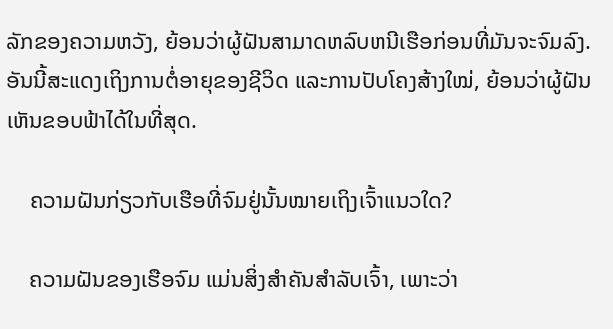ລັກຂອງຄວາມຫວັງ, ຍ້ອນວ່າຜູ້ຝັນສາມາດຫລົບຫນີເຮືອກ່ອນທີ່ມັນຈະຈົມລົງ. ອັນນີ້ສະແດງເຖິງການຕໍ່ອາຍຸຂອງຊີວິດ ແລະການປັບໂຄງສ້າງໃໝ່, ຍ້ອນວ່າຜູ້ຝັນເຫັນຂອບຟ້າໄດ້ໃນທີ່ສຸດ.

    ຄວາມຝັນກ່ຽວກັບເຮືອທີ່ຈົມຢູ່ນັ້ນໝາຍເຖິງເຈົ້າແນວໃດ?

    ຄວາມຝັນຂອງເຮືອຈົມ ແມ່ນສິ່ງສຳຄັນສຳລັບເຈົ້າ, ເພາະວ່າ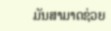ມັນສາມາດຊ່ວຍ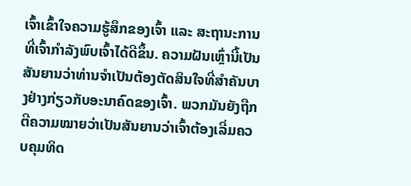ເຈົ້າເຂົ້າໃຈຄວາມຮູ້ສຶກຂອງເຈົ້າ ແລະ ສະຖານະການທີ່ເຈົ້າກຳລັງພົບເຈົ້າໄດ້ດີຂຶ້ນ. ຄວາມຝັນເຫຼົ່ານີ້ເປັນສັນຍານວ່າທ່ານຈໍາເປັນຕ້ອງຕັດສິນໃຈທີ່ສໍາຄັນບາງຢ່າງກ່ຽວກັບອະນາຄົດຂອງເຈົ້າ. ພວກມັນຍັງຖືກຕີຄວາມໝາຍວ່າເປັນສັນຍານວ່າເຈົ້າຕ້ອງເລີ່ມຄວບຄຸມທິດ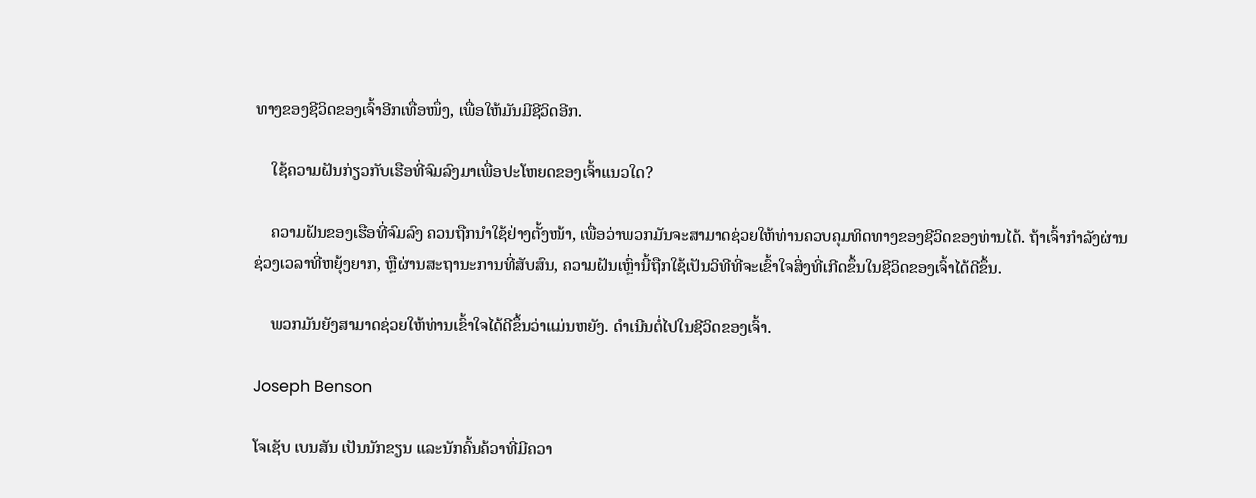ທາງຂອງຊີວິດຂອງເຈົ້າອີກເທື່ອໜຶ່ງ, ເພື່ອໃຫ້ມັນມີຊີວິດອີກ.

    ໃຊ້ຄວາມຝັນກ່ຽວກັບເຮືອທີ່ຈົມລົງມາເພື່ອປະໂຫຍດຂອງເຈົ້າແນວໃດ?

    ຄວາມຝັນຂອງເຮືອທີ່ຈົມລົງ ຄວນຖືກນຳໃຊ້ຢ່າງຕັ້ງໜ້າ, ເພື່ອວ່າພວກມັນຈະສາມາດຊ່ວຍໃຫ້ທ່ານຄວບຄຸມທິດທາງຂອງຊີວິດຂອງທ່ານໄດ້. ຖ້າເຈົ້າກໍາລັງຜ່ານຊ່ວງເວລາທີ່ຫຍຸ້ງຍາກ, ຫຼືຜ່ານສະຖານະການທີ່ສັບສົນ, ຄວາມຝັນເຫຼົ່ານີ້ຖືກໃຊ້ເປັນວິທີທີ່ຈະເຂົ້າໃຈສິ່ງທີ່ເກີດຂຶ້ນໃນຊີວິດຂອງເຈົ້າໄດ້ດີຂຶ້ນ.

    ພວກມັນຍັງສາມາດຊ່ວຍໃຫ້ທ່ານເຂົ້າໃຈໄດ້ດີຂຶ້ນວ່າແມ່ນຫຍັງ. ດຳເນີນຕໍ່ໄປໃນຊີວິດຂອງເຈົ້າ.

Joseph Benson

ໂຈເຊັບ ເບນສັນ ເປັນນັກຂຽນ ແລະນັກຄົ້ນຄ້ວາທີ່ມີຄວາ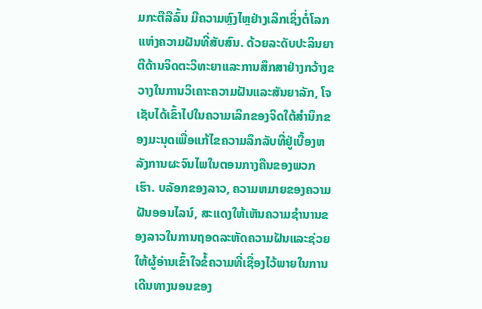ມກະຕືລືລົ້ນ ມີຄວາມຫຼົງໄຫຼຢ່າງເລິກເຊິ່ງຕໍ່ໂລກແຫ່ງຄວາມຝັນທີ່ສັບສົນ. ດ້ວຍລະດັບປະລິນຍາຕີດ້ານຈິດຕະວິທະຍາແລະການສຶກສາຢ່າງກວ້າງຂວາງໃນການວິເຄາະຄວາມຝັນແລະສັນຍາລັກ, ໂຈເຊັບໄດ້ເຂົ້າໄປໃນຄວາມເລິກຂອງຈິດໃຕ້ສໍານຶກຂອງມະນຸດເພື່ອແກ້ໄຂຄວາມລຶກລັບທີ່ຢູ່ເບື້ອງຫລັງການຜະຈົນໄພໃນຕອນກາງຄືນຂອງພວກເຮົາ. ບລັອກຂອງລາວ, ຄວາມຫມາຍຂອງຄວາມຝັນອອນໄລນ໌, ສະແດງໃຫ້ເຫັນຄວາມຊໍານານຂອງລາວໃນການຖອດລະຫັດຄວາມຝັນແລະຊ່ວຍໃຫ້ຜູ້ອ່ານເຂົ້າໃຈຂໍ້ຄວາມທີ່ເຊື່ອງໄວ້ພາຍໃນການເດີນທາງນອນຂອງ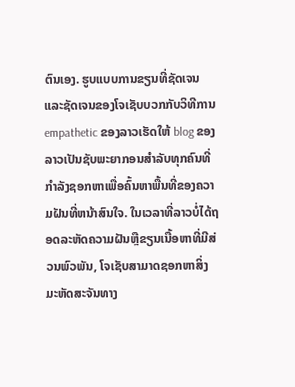ຕົນເອງ. ຮູບແບບການຂຽນທີ່ຊັດເຈນແລະຊັດເຈນຂອງໂຈເຊັບບວກກັບວິທີການ empathetic ຂອງລາວເຮັດໃຫ້ blog ຂອງລາວເປັນຊັບພະຍາກອນສໍາລັບທຸກຄົນທີ່ກໍາລັງຊອກຫາເພື່ອຄົ້ນຫາພື້ນທີ່ຂອງຄວາມຝັນທີ່ຫນ້າສົນໃຈ. ໃນເວລາທີ່ລາວບໍ່ໄດ້ຖອດລະຫັດຄວາມຝັນຫຼືຂຽນເນື້ອຫາທີ່ມີສ່ວນພົວພັນ, ໂຈເຊັບສາມາດຊອກຫາສິ່ງມະຫັດສະຈັນທາງ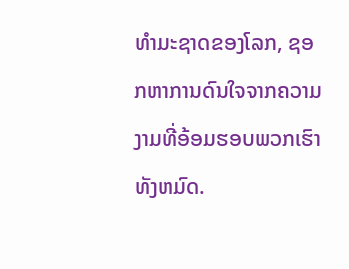ທໍາມະຊາດຂອງໂລກ, ຊອກຫາການດົນໃຈຈາກຄວາມງາມທີ່ອ້ອມຮອບພວກເຮົາທັງຫມົດ.